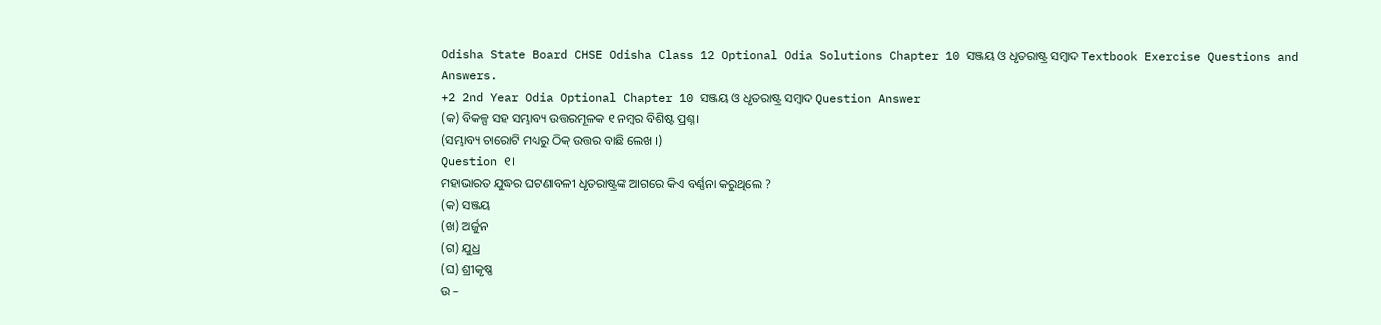Odisha State Board CHSE Odisha Class 12 Optional Odia Solutions Chapter 10 ସଞ୍ଜୟ ଓ ଧୃତରାଷ୍ଟ୍ର ସମ୍ବାଦ Textbook Exercise Questions and Answers.
+2 2nd Year Odia Optional Chapter 10 ସଞ୍ଜୟ ଓ ଧୃତରାଷ୍ଟ୍ର ସମ୍ବାଦ Question Answer
(କ) ବିକଳ୍ପ ସହ ସମ୍ଭାବ୍ୟ ଉତ୍ତରମୂଳକ ୧ ନମ୍ବର ବିଶିଷ୍ଟ ପ୍ରଶ୍ନ।
(ସମ୍ଭାବ୍ୟ ଚାରୋଟି ମଧ୍ୟରୁ ଠିକ୍ ଉତ୍ତର ବାଛି ଲେଖ ।)
Question ୧।
ମହାଭାରତ ଯୁଦ୍ଧର ଘଟଣାବଳୀ ଧୃତରାଷ୍ଟ୍ରଙ୍କ ଆଗରେ କିଏ ବର୍ଣ୍ଣନା କରୁଥିଲେ ?
(କ) ସଞ୍ଜୟ
(ଖ) ଅର୍ଜୁନ
(ଗ) ଯୁଧ୍ର
(ଘ) ଶ୍ରୀକୃଷ୍ଣ
ଉ –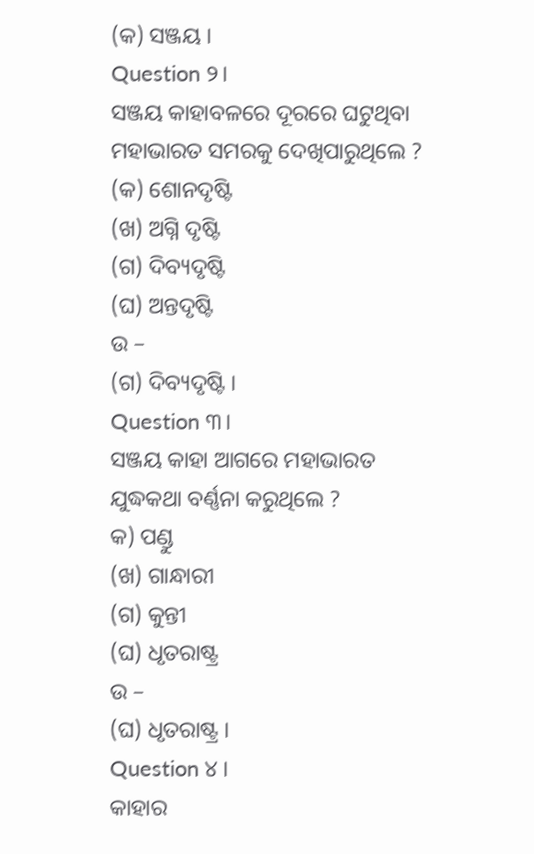(କ) ସଞ୍ଜୟ ।
Question ୨।
ସଞ୍ଜୟ କାହାବଳରେ ଦୂରରେ ଘଟୁଥିବା ମହାଭାରତ ସମରକୁ ଦେଖିପାରୁଥିଲେ ?
(କ) ଶୋନଦୃଷ୍ଟି
(ଖ) ଅଗ୍ନି ଦୃଷ୍ଟି
(ଗ) ଦିବ୍ୟଦୃଷ୍ଟି
(ଘ) ଅନ୍ତଦୃଷ୍ଟି
ଉ –
(ଗ) ଦିବ୍ୟଦୃଷ୍ଟି ।
Question ୩।
ସଞ୍ଜୟ କାହା ଆଗରେ ମହାଭାରତ ଯୁଦ୍ଧକଥା ବର୍ଣ୍ଣନା କରୁଥିଲେ ?
କ) ପଣ୍ଡୁ
(ଖ) ଗାନ୍ଧାରୀ
(ଗ) କୁନ୍ତୀ
(ଘ) ଧୃତରାଷ୍ଟ୍ର
ଉ –
(ଘ) ଧୃତରାଷ୍ଟ୍ର ।
Question ୪ ।
କାହାର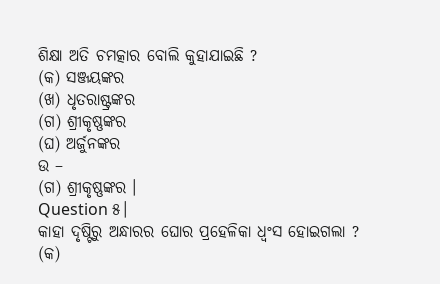ଶିକ୍ଷା ଅତି ଚମତ୍କାର ବୋଲି କୁହାଯାଇଛି ?
(କ) ସଞ୍ଜୟଙ୍କର
(ଖ) ଧୃତରାଷ୍ଟ୍ରଙ୍କର
(ଗ) ଶ୍ରୀକୃଷ୍ଣଙ୍କର
(ଘ) ଅର୍ଜୁନଙ୍କର
ଉ –
(ଗ) ଶ୍ରୀକୃଷ୍ଣଙ୍କର ।
Question ୫।
କାହା ଦୃଷ୍ଟିରୁ ଅନ୍ଧାରର ଘୋର ପ୍ରହେଳିକା ଧ୍ଵଂସ ହୋଇଗଲା ?
(କ)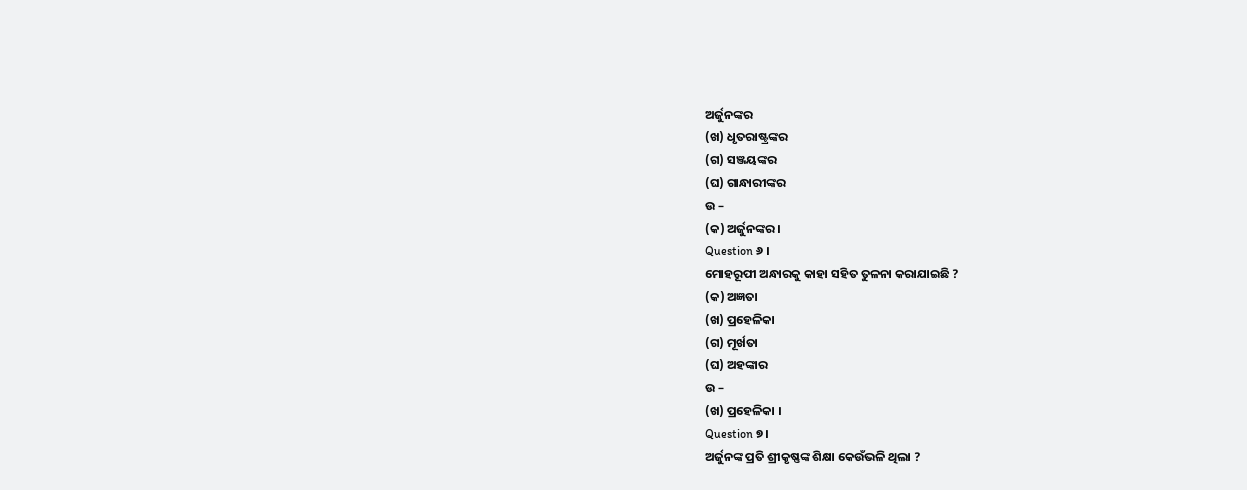ଅର୍ଜୁନଙ୍କର
(ଖ) ଧୃତରାଷ୍ଟ୍ରଙ୍କର
(ଗ) ସଞ୍ଜୟଙ୍କର
(ଘ) ଗାନ୍ଧାରୀଙ୍କର
ଉ –
(କ) ଅର୍ଜୁନଙ୍କର ।
Question ୬ ।
ମୋହରୂପୀ ଅନ୍ଧାରକୁ କାହା ସହିତ ତୁଳନା କରାଯାଇଛି ?
(କ) ଅଜ୍ଞତା
(ଖ) ପ୍ରହେଳିକା
(ଗ) ମୂର୍ଖତା
(ଘ) ଅହଙ୍କାର
ଉ –
(ଖ) ପ୍ରହେଳିକା ।
Question ୭।
ଅର୍ଜୁନଙ୍କ ପ୍ରତି ଶ୍ରୀକୃଷ୍ଣଙ୍କ ଶିକ୍ଷା କେଉଁଭଳି ଥିଲା ?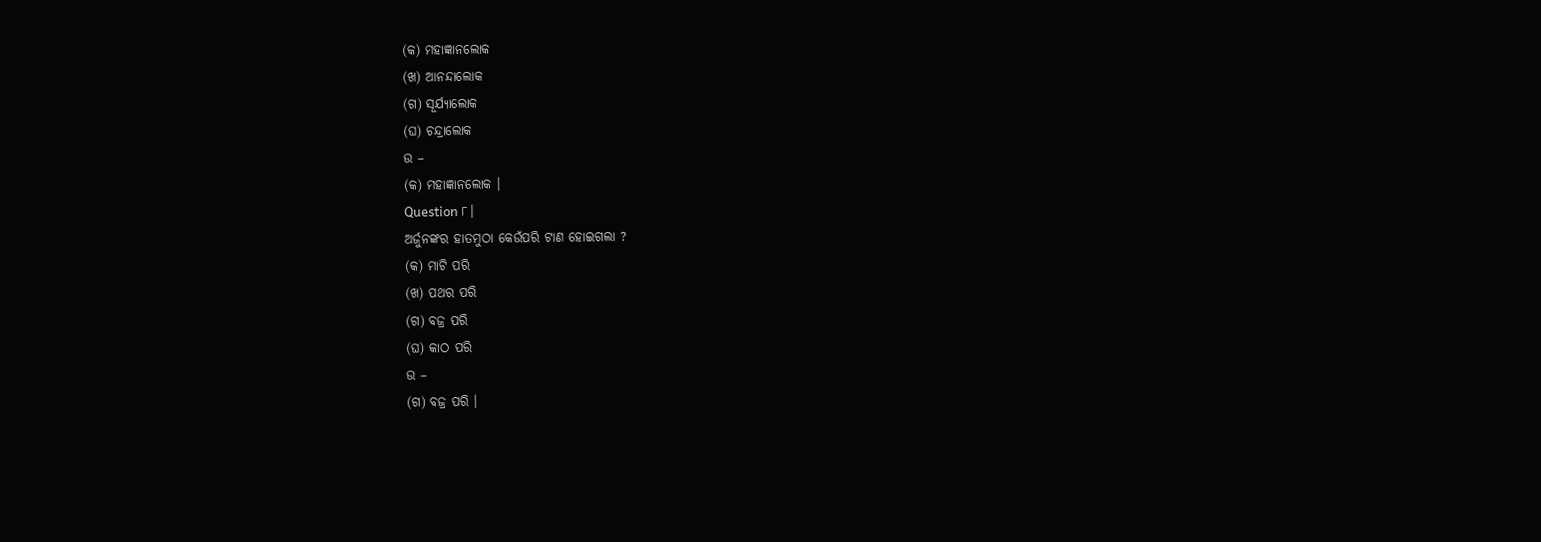(କ) ମହାଜ୍ଞାନଲୋକ
(ଖ) ଆନନ୍ଦାଲୋକ
(ଗ) ସୂର୍ଯ୍ୟାଲୋକ
(ଘ) ଚନ୍ଦ୍ରାଲୋକ
ଉ –
(କ) ମହାଜ୍ଞାନଲୋକ ।
Question ୮।
ଅର୍ଜୁନଙ୍କର ହାତମୁଠା କେଉଁପରି ଟାଣ ହୋଇଗଲା ?
(କ) ମାଟି ପରି
(ଖ) ପଥର ପରି
(ଗ) ବଜ୍ର ପରି
(ଘ) କାଠ ପରି
ଉ –
(ଗ) ବଜ୍ର ପରି ।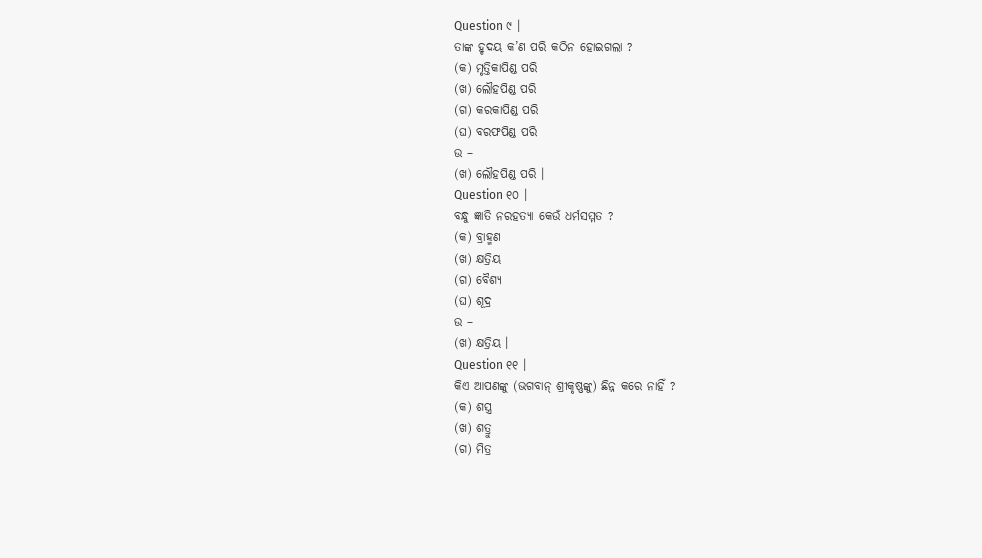Question ୯ ।
ତାଙ୍କ ହୃଦୟ କ’ଣ ପରି କଠିନ ହୋଇଗଲା ?
(କ) ମୃତ୍ତିକାପିଣ୍ଡ ପରି
(ଖ) ଲୌହପିଣ୍ଡ ପରି
(ଗ) କରକାପିଣ୍ଡ ପରି
(ଘ) ବରଫପିଣ୍ଡ ପରି
ଉ –
(ଖ) ଲୌହପିଣ୍ଡ ପରି ।
Question ୧୦ ।
ବନ୍ଧୁ ଜ୍ଞାତି ନରହତ୍ୟା କେଉଁ ଧର୍ମସମ୍ମତ ?
(କ) ବ୍ରାହ୍ମଣ
(ଖ) କ୍ଷତ୍ରିୟ
(ଗ) ବୈଶ୍ୟ
(ଘ) ଶୂଦ୍ର
ଉ –
(ଖ) କ୍ଷତ୍ରିୟ ।
Question ୧୧ ।
କିଏ ଆପଣଙ୍କୁ (ଭଗବାନ୍ ଶ୍ରୀକୃଷ୍ଣଙ୍କୁ) ଛିନ୍ନ କରେ ନାହିଁ ?
(କ) ଶସ୍ତ୍ର
(ଖ) ଶତ୍ରୁ
(ଗ) ମିତ୍ର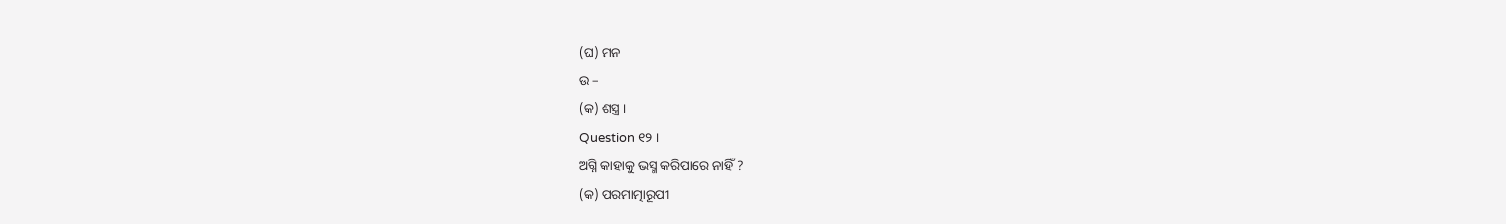(ଘ) ମନ
ଉ –
(କ) ଶସ୍ତ୍ର ।
Question ୧୨ ।
ଅଗ୍ନି କାହାକୁ ଭସ୍ମ କରିପାରେ ନାହିଁ ?
(କ) ପରମାତ୍ମାରୂପୀ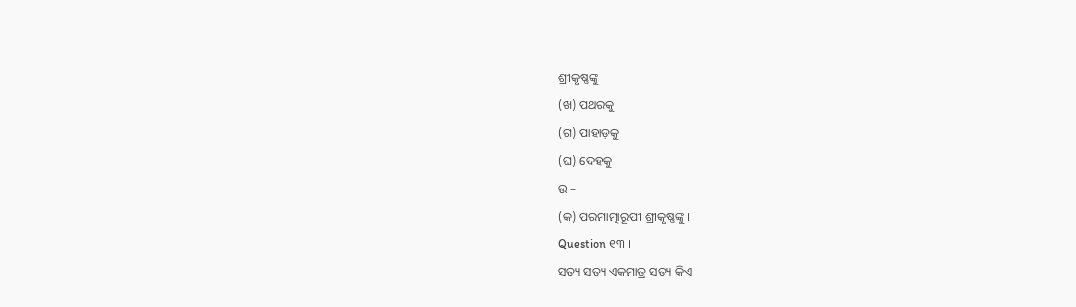ଶ୍ରୀକୃଷ୍ଣଙ୍କୁ
(ଖ) ପଥରକୁ
(ଗ) ପାହାଡ଼କୁ
(ଘ) ଦେହକୁ
ଉ –
(କ) ପରମାତ୍ମାରୂପୀ ଶ୍ରୀକୃଷ୍ଣଙ୍କୁ ।
Question ୧୩ ।
ସତ୍ୟ ସତ୍ୟ ଏକମାତ୍ର ସତ୍ୟ କିଏ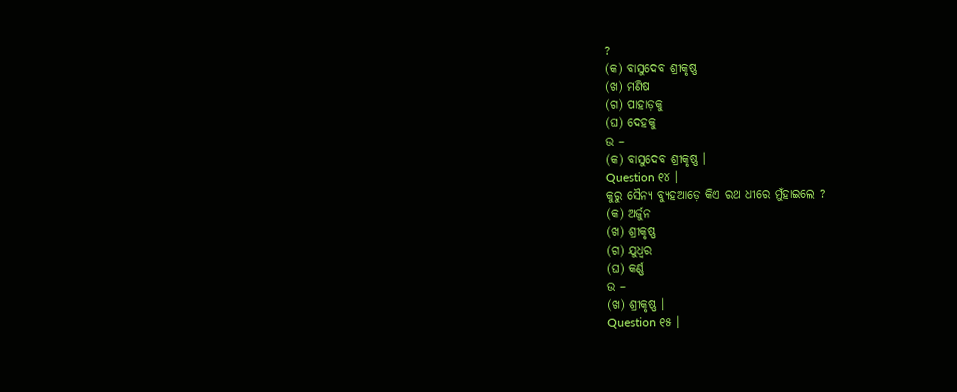?
(କ) ବାସୁଦେବ ଶ୍ରୀକୃଷ୍ଣ
(ଖ) ମଣିଷ
(ଗ) ପାହାଡ଼କୁ
(ଘ) ଦେହକୁ
ଉ –
(କ) ବାସୁଦେବ ଶ୍ରୀକୃଷ୍ଣ ।
Question ୧୪ ।
କୁରୁ ସୈନ୍ୟ ବ୍ୟୁହଆଡ଼େ କିଏ ରଥ ଧୀରେ ମୁଁହାଇଲେ ?
(କ) ଅର୍ଜୁନ
(ଖ) ଶ୍ରୀକୃଷ୍ଣ
(ଗ) ଯୁଧ୍ୱର
(ଘ) କର୍ଣ୍ଣ
ଉ –
(ଖ) ଶ୍ରୀକୃଷ୍ଣ ।
Question ୧୫ ।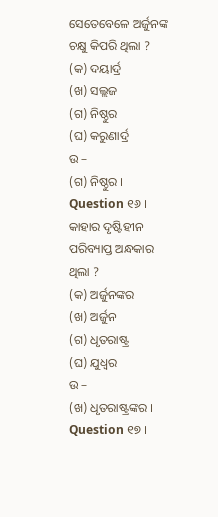ସେତେବେଳେ ଅର୍ଜୁନଙ୍କ ଚକ୍ଷୁ କିପରି ଥିଲା ?
(କ) ଦୟାର୍ଦ୍ର
(ଖ) ସଲ୍ଲଜ
(ଗ) ନିଷ୍ଠୁର
(ଘ) କରୁଣାର୍ଦ୍ର
ଉ –
(ଗ) ନିଷ୍ଠୁର ।
Question ୧୬ ।
କାହାର ଦୃଷ୍ଟିହୀନ ପରିବ୍ୟାପ୍ତ ଅନ୍ଧକାର ଥିଲା ?
(କ) ଅର୍ଜୁନଙ୍କର
(ଖ) ଅର୍ଜୁନ
(ଗ) ଧୃତରାଷ୍ଟ୍ର
(ଘ) ଯୁଧ୍ୱର
ଉ –
(ଖ) ଧୃତରାଷ୍ଟ୍ରଙ୍କର ।
Question ୧୭ ।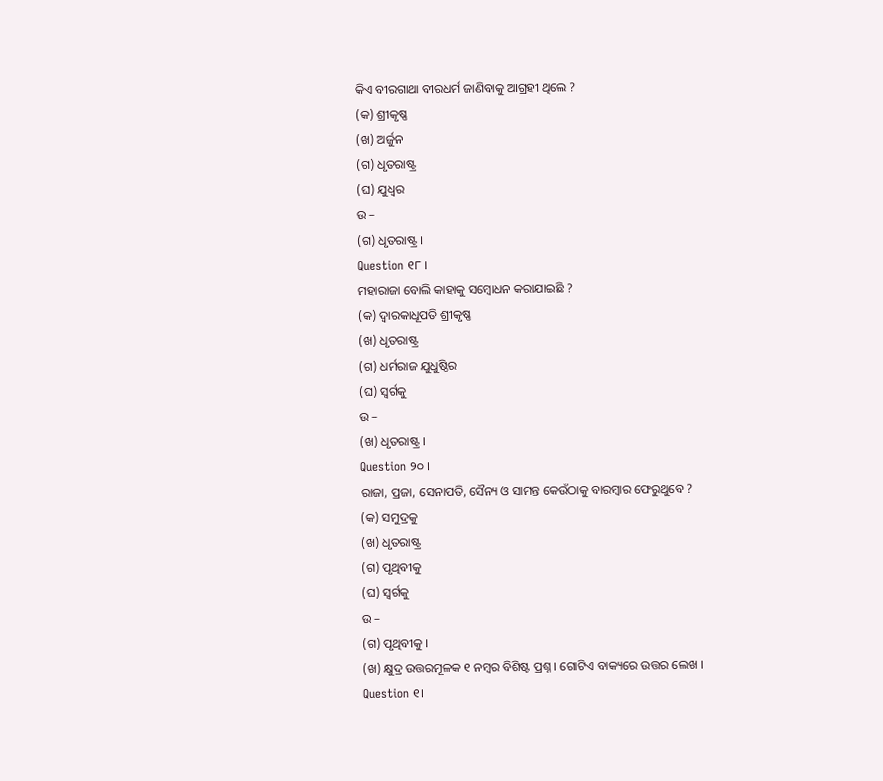କିଏ ବୀରଗାଥା ବୀରଧର୍ମ ଜାଣିବାକୁ ଆଗ୍ରହୀ ଥିଲେ ?
(କ) ଶ୍ରୀକୃଷ୍ଣ
(ଖ) ଅର୍ଜୁନ
(ଗ) ଧୃତରାଷ୍ଟ୍ର
(ଘ) ଯୁଧ୍ୱର
ଉ –
(ଗ) ଧୃତରାଷ୍ଟ୍ର ।
Question ୧୮ ।
ମହାରାଜା ବୋଲି କାହାକୁ ସମ୍ବୋଧନ କରାଯାଇଛି ?
(କ) ଦ୍ଵାରକାଧୂପତି ଶ୍ରୀକୃଷ୍ଣ
(ଖ) ଧୃତରାଷ୍ଟ୍ର
(ଗ) ଧର୍ମରାଜ ଯୁଧୁଷ୍ଠିର
(ଘ) ସ୍ବର୍ଗକୁ
ଉ –
(ଖ) ଧୃତରାଷ୍ଟ୍ର ।
Question ୨୦ ।
ରାଜା, ପ୍ରଜା, ସେନାପତି, ସୈନ୍ୟ ଓ ସାମନ୍ତ କେଉଁଠାକୁ ବାରମ୍ବାର ଫେରୁଥୁବେ ?
(କ) ସମୁଦ୍ରକୁ
(ଖ) ଧୃତରାଷ୍ଟ୍ର
(ଗ) ପୃଥିବୀକୁ
(ଘ) ସ୍ବର୍ଗକୁ
ଉ –
(ଗ) ପୃଥିବୀକୁ ।
(ଖ) କ୍ଷୁଦ୍ର ଉତ୍ତରମୂଳକ ୧ ନମ୍ବର ବିଶିଷ୍ଟ ପ୍ରଶ୍ନ । ଗୋଟିଏ ବାକ୍ୟରେ ଉତ୍ତର ଲେଖ ।
Question ୧।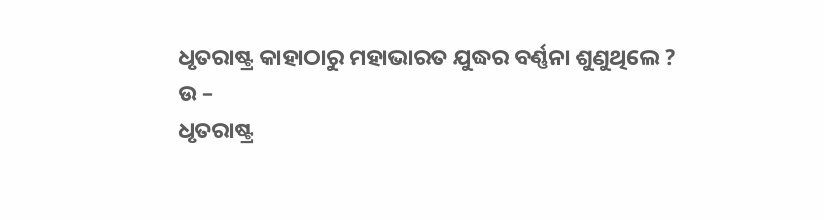ଧୃତରାଷ୍ଟ୍ର କାହାଠାରୁ ମହାଭାରତ ଯୁଦ୍ଧର ବର୍ଣ୍ଣନା ଶୁଣୁଥିଲେ ?
ଉ –
ଧୃତରାଷ୍ଟ୍ର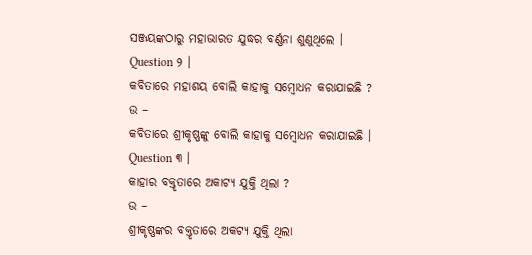ସଞ୍ଜୟଙ୍କଠାରୁ ମହାଭାରତ ଯୁଦ୍ଧର ବର୍ଣ୍ଣନା ଶୁଣୁଥିଲେ ।
Question ୨ ।
କବିତାରେ ମହାଶୟ ବୋଲି କାହାକୁ ସମ୍ବୋଧନ କରାଯାଇଛି ?
ଉ –
କବିତାରେ ଶ୍ରୀକୃଷ୍ଣଙ୍କୁ ବୋଲି କାହାକୁ ସମ୍ବୋଧନ କରାଯାଇଛି ।
Question ୩ ।
କାହାର ବକ୍ତୃତାରେ ଅକାଟ୍ୟ ଯୁକ୍ତି ଥିଲା ?
ଉ –
ଶ୍ରୀକୃଷ୍ଣଙ୍କର ବକ୍ତୃତାରେ ଅକଟ୍ୟ ଯୁକ୍ତି ଥିଲା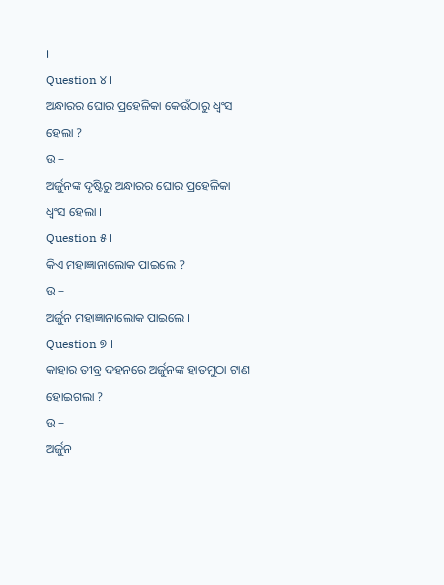।
Question ୪।
ଅନ୍ଧାରର ଘୋର ପ୍ରହେଳିକା କେଉଁଠାରୁ ଧ୍ବଂସ ହେଲା ?
ଉ –
ଅର୍ଜୁନଙ୍କ ଦୃଷ୍ଟିରୁ ଅନ୍ଧାରର ଘୋର ପ୍ରହେଳିକା ଧ୍ଵଂସ ହେଲା ।
Question ୫।
କିଏ ମହାଜ୍ଞାନାଲୋକ ପାଇଲେ ?
ଉ –
ଅର୍ଜୁନ ମହାଜ୍ଞାନାଲୋକ ପାଇଲେ ।
Question ୭ ।
କାହାର ତୀବ୍ର ଦହନରେ ଅର୍ଜୁନଙ୍କ ହାତମୁଠା ଟାଣ ହୋଇଗଲା ?
ଉ –
ଅର୍ଜୁନ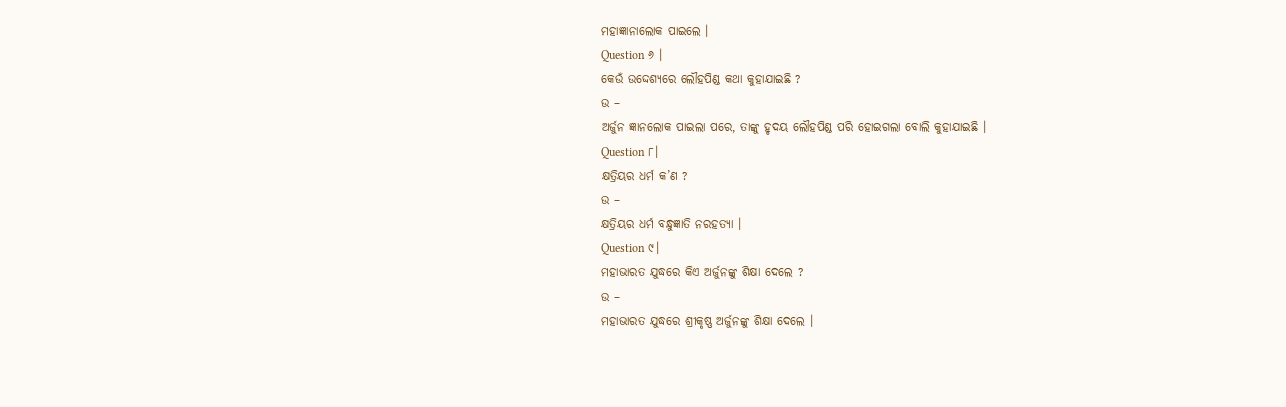ମହାଜ୍ଞାନାଲୋକ ପାଇଲେ ।
Question ୬ ।
କେଉଁ ଉଦ୍ଦେଶ୍ୟରେ ଲୌହପିଣ୍ଡ କଥା କୁହାଯାଇଛି ?
ଉ –
ଅର୍ଜୁନ ଜ୍ଞାନଲୋକ ପାଇଲା ପରେ, ତାଙ୍କୁ ହୃଦୟ ଲୌହପିଣ୍ଡ ପରି ହୋଇଗଲା ବୋଲି କୁହାଯାଇଛି ।
Question ୮।
କ୍ଷତ୍ରିୟର ଧର୍ମ କ’ଣ ?
ଉ –
କ୍ଷତ୍ରିୟର ଧର୍ମ ବନ୍ଧୁଜ୍ଞାତି ନରହତ୍ୟା ।
Question ୯।
ମହାଭାରତ ଯୁଦ୍ଧରେ କିଏ ଅର୍ଜୁନଙ୍କୁ ଶିକ୍ଷା ଦେଲେ ?
ଉ –
ମହାଭାରତ ଯୁଦ୍ଧରେ ଶ୍ରୀକୃଷ୍ଣ ଅର୍ଜୁନଙ୍କୁ ଶିକ୍ଷା ଦେଲେ ।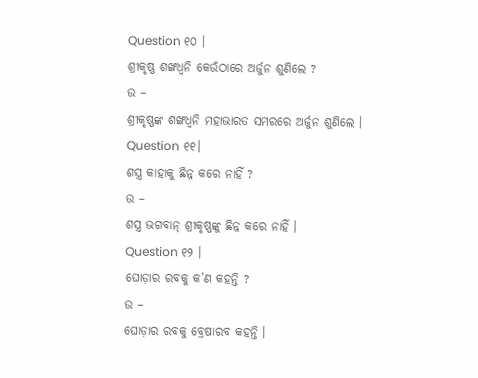Question ୧୦ ।
ଶ୍ରୀକୃଷ୍ଣ ଶଙ୍ଖଧ୍ବନି କେଉଁଠାରେ ଅର୍ଜୁନ ଶୁଣିଲେ ?
ଉ –
ଶ୍ରୀକୃଷ୍ଣଙ୍କ ଶଙ୍ଖଧ୍ଵନି ମହାଭାରତ ସମରରେ ଅର୍ଜୁନ ଶୁଣିଲେ ।
Question ୧୧।
ଶସ୍ତ୍ର କାହାକୁ ଛିନ୍ନ କରେ ନାହିଁ ?
ଉ –
ଶସ୍ତ୍ର ଭଗବାନ୍ ଶ୍ରୀକୃଷ୍ଣଙ୍କୁ ଛିନ୍ନ କରେ ନାହିଁ ।
Question ୧୨ ।
ଘୋଡ଼ାର ରବକୁ କ’ଣ କହନ୍ତି ?
ଉ –
ଘୋଡ଼ାର ରବକୁ ବ୍ରେଷାରବ କହନ୍ତି ।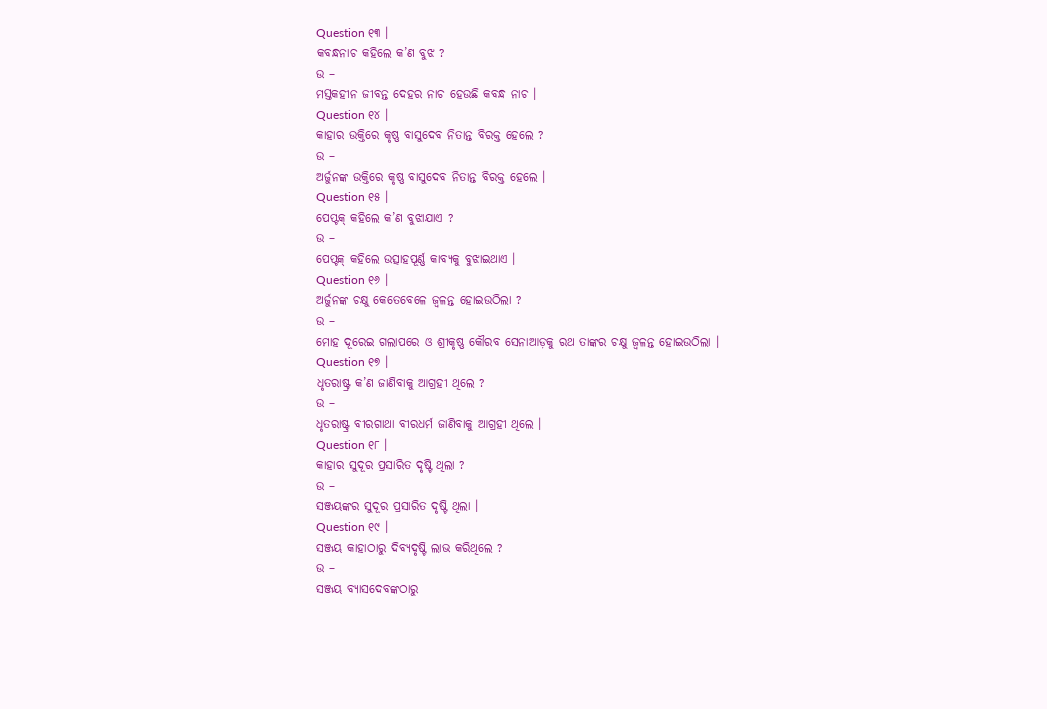Question ୧୩ ।
କବନ୍ଧନାଚ କହିଲେ କ’ଣ ବୁଝ ?
ଉ –
ମସ୍ତକହୀନ ଜୀବନ୍ତ ଦେହର ନାଚ ହେଉଛି କବନ୍ଧ ନାଚ ।
Question ୧୪ ।
କାହାର ଉକ୍ତିରେ କୃଷ୍ଣ ବାସୁଦେବ ନିତାନ୍ତ ବିରକ୍ତ ହେଲେ ?
ଉ –
ଅର୍ଜୁନଙ୍କ ଉକ୍ତିରେ କୃଷ୍ଣ ବାସୁଦେବ ନିତାନ୍ତ ବିରକ୍ତ ହେଲେ ।
Question ୧୫ ।
ପେପ୍ଟକ୍ କହିଲେ କ’ଣ ବୁଝାଯାଏ ?
ଉ –
ପେପ୍ଟକ୍ କହିଲେ ଉତ୍ସାହପୂର୍ଣ୍ଣ କାବ୍ୟକୁ ବୁଝାଇଥାଏ ।
Question ୧୬ ।
ଅର୍ଜୁନଙ୍କ ଚକ୍ଷୁ କେତେବେଳେ ଜ୍ଵଳନ୍ତ ହୋଇଉଠିଲା ?
ଉ –
ମୋହ ଦୂରେଇ ଗଲାପରେ ଓ ଶ୍ରୀକୃଷ୍ଣ କୌରବ ସେନାଆଡ଼କୁ ରଥ ତାଙ୍କର ଚକ୍ଷୁ ଜ୍ବଳନ୍ତ ହୋଇଉଠିଲା ।
Question ୧୭ ।
ଧୃତରାଷ୍ଟ୍ର କ’ଣ ଜାଣିବାକୁ ଆଗ୍ରହୀ ଥିଲେ ?
ଉ –
ଧୃତରାଷ୍ଟ୍ର ବୀରଗାଥା ବୀରଧର୍ମ ଜାଣିବାକୁ ଆଗ୍ରହୀ ଥିଲେ ।
Question ୧୮ ।
କାହାର ସୁଦୂର ପ୍ରସାରିତ ଦୃଷ୍ଟି ଥିଲା ?
ଉ –
ସଞ୍ଜୟଙ୍କର ସୁଦୂର ପ୍ରସାରିତ ଦୃଷ୍ଟି ଥିଲା ।
Question ୧୯ ।
ସଞ୍ଜୟ କାହାଠାରୁ ଦିବ୍ୟଦୃଷ୍ଟି ଲାଭ କରିଥିଲେ ?
ଉ –
ସଞ୍ଜୟ ବ୍ୟାସଦେବଙ୍କଠାରୁ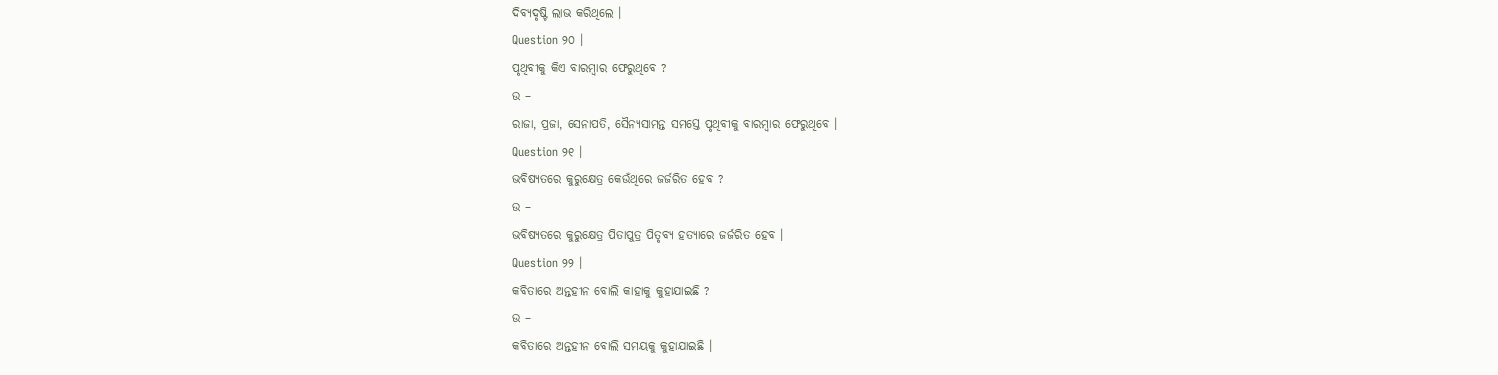ଦିବ୍ୟଦୃଷ୍ଟି ଲାଭ କରିଥିଲେ ।
Question ୨୦ ।
ପୃଥିବୀକୁ କିଏ ବାରମ୍ବାର ଫେରୁଥିବେ ?
ଉ –
ରାଜା, ପ୍ରଜା, ସେନାପତି, ସୈନ୍ୟସାମନ୍ତ ସମସ୍ତେ ପୃଥିବୀକୁ ବାରମ୍ବାର ଫେରୁଥିବେ ।
Question ୨୧ ।
ଭବିଷ୍ୟତରେ କୁରୁକ୍ଷେତ୍ର କେଉଁଥିରେ ଜର୍ଜରିତ ହେବ ?
ଉ –
ଭବିଷ୍ୟତରେ କୁରୁକ୍ଷେତ୍ର ପିତାପୁତ୍ର ପିତୃବ୍ୟ ହତ୍ୟାରେ ଜର୍ଜରିତ ହେବ ।
Question ୨୨ ।
କବିତାରେ ଅନ୍ତହୀନ ବୋଲି କାହାକୁ କୁହାଯାଇଛି ?
ଉ –
କବିତାରେ ଅନ୍ତହୀନ ବୋଲି ସମୟକୁ କୁହାଯାଇଛି ।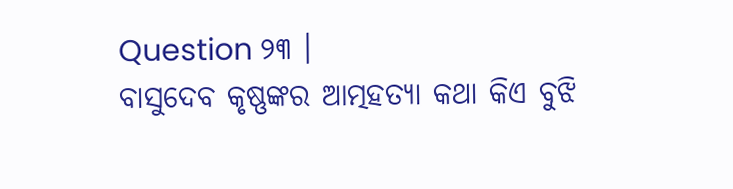Question ୨୩ ।
ବାସୁଦେବ କୃଷ୍ଣଙ୍କର ଆତ୍ମହତ୍ୟା କଥା କିଏ ବୁଝି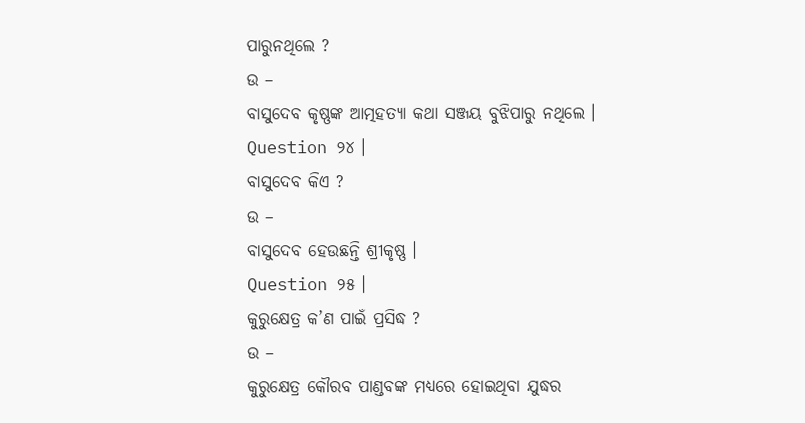ପାରୁନଥିଲେ ?
ଉ –
ବାସୁଦେବ କୃଷ୍ଣଙ୍କ ଆତ୍ମହତ୍ୟା କଥା ସଞ୍ଜୟ ବୁଝିପାରୁ ନଥିଲେ ।
Question ୨୪ ।
ବାସୁଦେବ କିଏ ?
ଉ –
ବାସୁଦେବ ହେଉଛନ୍ତି ଶ୍ରୀକୃଷ୍ଣ ।
Question ୨୫ ।
କୁରୁକ୍ଷେତ୍ର କ’ଣ ପାଇଁ ପ୍ରସିଦ୍ଧ ?
ଉ –
କୁରୁକ୍ଷେତ୍ର କୌରବ ପାଣ୍ଡବଙ୍କ ମଧ୍ୟରେ ହୋଇଥିବା ଯୁଦ୍ଧର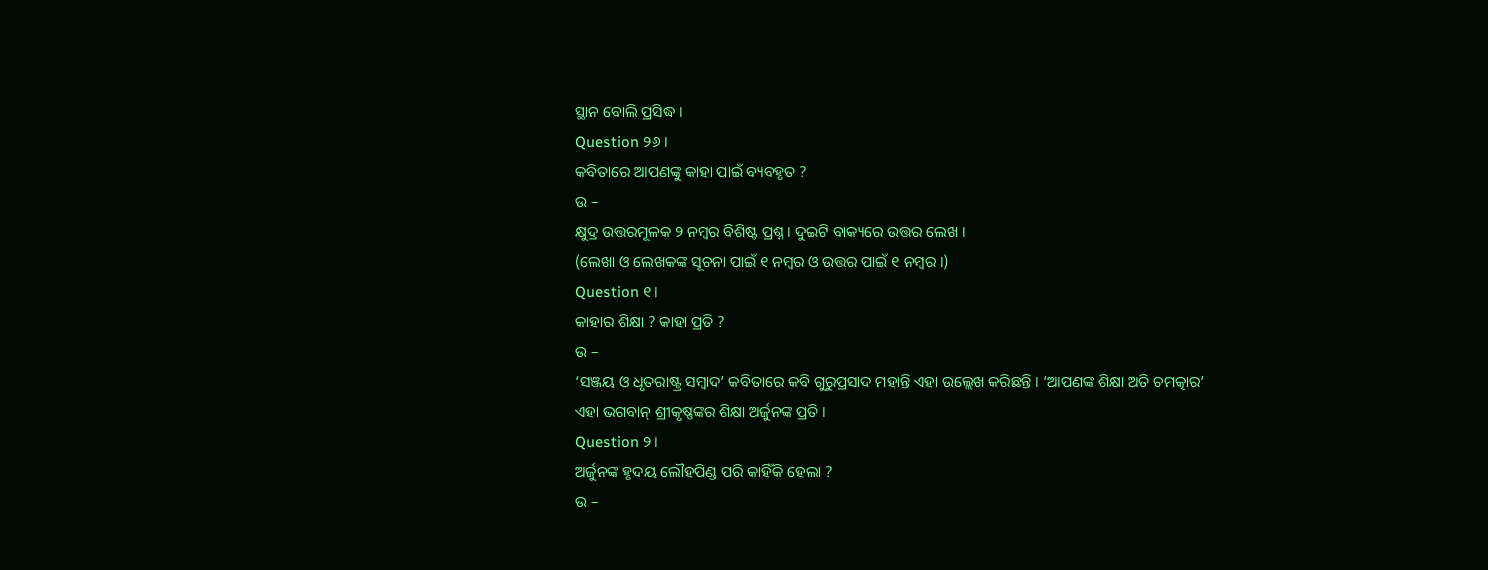ସ୍ଥାନ ବୋଲି ପ୍ରସିଦ୍ଧ ।
Question ୨୬ ।
କବିତାରେ ଆପଣଙ୍କୁ କାହା ପାଇଁ ବ୍ୟବହୃତ ?
ଉ –
କ୍ଷୁଦ୍ର ଉତ୍ତରମୂଳକ ୨ ନମ୍ବର ବିଶିଷ୍ଟ ପ୍ରଶ୍ନ । ଦୁଇଟି ବାକ୍ୟରେ ଉତ୍ତର ଲେଖ ।
(ଲେଖା ଓ ଲେଖକଙ୍କ ସୂଚନା ପାଇଁ ୧ ନମ୍ବର ଓ ଉତ୍ତର ପାଇଁ ୧ ନମ୍ବର ।)
Question ୧।
କାହାର ଶିକ୍ଷା ? କାହା ପ୍ରତି ?
ଉ –
‘ସଞ୍ଜୟ ଓ ଧୃତରାଷ୍ଟ୍ର ସମ୍ବାଦ’ କବିତାରେ କବି ଗୁରୁପ୍ରସାଦ ମହାନ୍ତି ଏହା ଉଲ୍ଲେଖ କରିଛନ୍ତି । ‘ଆପଣଙ୍କ ଶିକ୍ଷା ଅତି ଚମତ୍କାର’ ଏହା ଭଗବାନ୍ ଶ୍ରୀକୃଷ୍ଣଙ୍କର ଶିକ୍ଷା ଅର୍ଜୁନଙ୍କ ପ୍ରତି ।
Question ୨।
ଅର୍ଜୁନଙ୍କ ହୃଦୟ ଲୌହପିଣ୍ଡ ପରି କାହିଁକି ହେଲା ?
ଉ –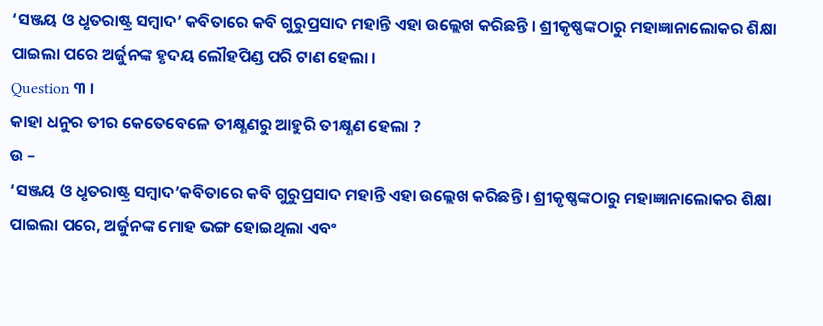‘ସଞ୍ଜୟ ଓ ଧୃତରାଷ୍ଟ୍ର ସମ୍ବାଦ’ କବିତାରେ କବି ଗୁରୁପ୍ରସାଦ ମହାନ୍ତି ଏହା ଉଲ୍ଲେଖ କରିଛନ୍ତି । ଶ୍ରୀକୃଷ୍ଣଙ୍କଠାରୁ ମହାଜ୍ଞାନାଲୋକର ଶିକ୍ଷା ପାଇଲା ପରେ ଅର୍ଜୁନଙ୍କ ହୃଦୟ ଲୌହପିଣ୍ଡ ପରି ଟାଣ ହେଲା ।
Question ୩ ।
କାହା ଧନୁର ତୀର କେତେବେଳେ ତୀକ୍ଷ୍ଣଣରୁ ଆହୁରି ତୀକ୍ଷ୍ଣଣ ହେଲା ?
ଉ –
‘ସଞ୍ଜୟ ଓ ଧୃତରାଷ୍ଟ୍ର ସମ୍ବାଦ’କବିତାରେ କବି ଗୁରୁପ୍ରସାଦ ମହାନ୍ତି ଏହା ଉଲ୍ଲେଖ କରିଛନ୍ତି । ଶ୍ରୀକୃଷ୍ଣଙ୍କଠାରୁ ମହାଜ୍ଞାନାଲୋକର ଶିକ୍ଷା ପାଇଲା ପରେ, ଅର୍ଜୁନଙ୍କ ମୋହ ଭଙ୍ଗ ହୋଇଥିଲା ଏବଂ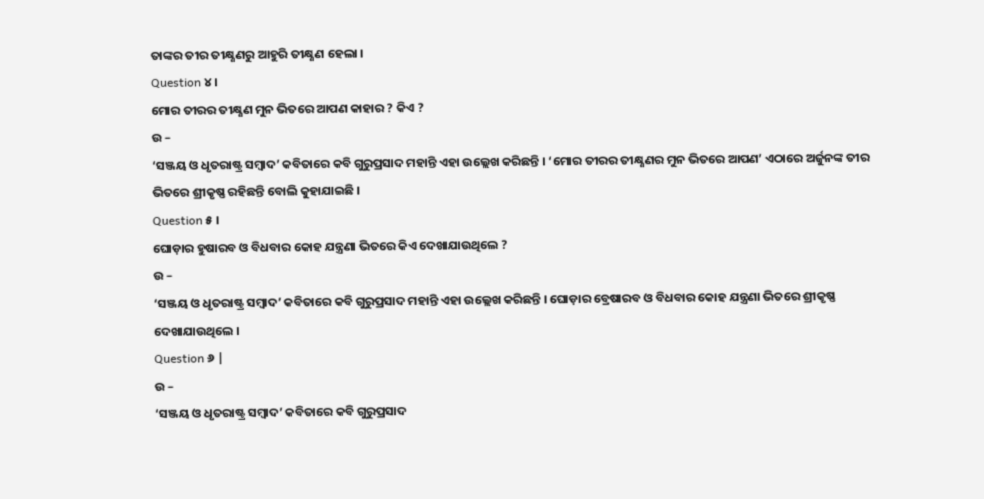ତାଙ୍କର ତୀର ତୀକ୍ଷ୍ଣଣରୁ ଆହୁରି ତୀକ୍ଷ୍ଣଣ ହେଲା ।
Question ୪ ।
ମୋର ତୀରର ତୀକ୍ଷ୍ଣଣ ମୁନ ଭିତରେ ଆପଣ କାହାର ? କିଏ ?
ଉ –
‘ସଞ୍ଜୟ ଓ ଧୃତରାଷ୍ଟ୍ର ସମ୍ବାଦ’ କବିତାରେ କବି ଗୁରୁପ୍ରସାଦ ମହାନ୍ତି ଏହା ଉଲ୍ଲେଖ କରିଛନ୍ତି । ‘ମୋର ତୀରର ତୀକ୍ଷ୍ଣଣର ମୁନ ଭିତରେ ଆପଣ’ ଏଠାରେ ଅର୍ଜୁନଙ୍କ ତୀର ଭିତରେ ଶ୍ରୀକୃଷ୍ଣ ରହିଛନ୍ତି ବୋଲି କୁହାଯାଇଛି ।
Question ୫ ।
ଘୋଡ଼ାର ହୁଷାରବ ଓ ବିଧବାର କୋହ ଯନ୍ତ୍ରଣା ଭିତରେ କିଏ ଦେଖାଯାଉଥିଲେ ?
ଉ –
‘ସଞ୍ଜୟ ଓ ଧୃତରାଷ୍ଟ୍ର ସମ୍ବାଦ’ କବିତାରେ କବି ଗୁରୁପ୍ରସାଦ ମହାନ୍ତି ଏହା ଉଲ୍ଲେଖ କରିଛନ୍ତି । ଘୋଡ଼ାର ବ୍ରେଷାରବ ଓ ବିଧବାର କୋହ ଯନ୍ତ୍ରଣା ଭିତରେ ଶ୍ରୀକୃଷ୍ଣ ଦେଖାଯାଉଥିଲେ ।
Question ୬ |
ଉ –
‘ସଞ୍ଜୟ ଓ ଧୃତରାଷ୍ଟ୍ର ସମ୍ବାଦ’ କବିତାରେ କବି ଗୁରୁପ୍ରସାଦ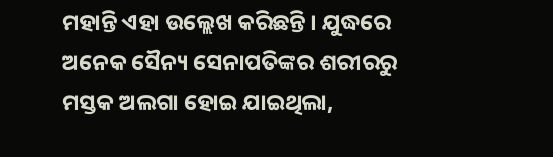ମହାନ୍ତି ଏହା ଉଲ୍ଲେଖ କରିଛନ୍ତି । ଯୁଦ୍ଧରେ ଅନେକ ସୈନ୍ୟ ସେନାପତିଙ୍କର ଶରୀରରୁ ମସ୍ତକ ଅଲଗା ହୋଇ ଯାଇଥିଲା,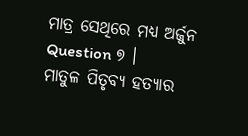ମାତ୍ର ସେଥିରେ ମଧ୍ୟ ଅର୍ଜୁନ
Question ୭ ।
ମାତୁଳ ପିତୃବ୍ୟ ହତ୍ୟାର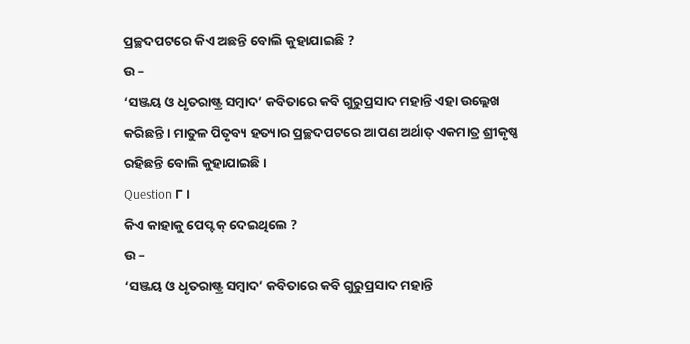ପ୍ରଚ୍ଛଦପଟରେ କିଏ ଅଛନ୍ତି ବୋଲି କୁହାଯାଇଛି ?
ଉ –
‘ସଞ୍ଜୟ ଓ ଧୃତରାଷ୍ଟ୍ର ସମ୍ବାଦ’ କବିତାରେ କବି ଗୁରୁପ୍ରସାଦ ମହାନ୍ତି ଏହା ଉଲ୍ଲେଖ କରିଛନ୍ତି । ମାତୁଳ ପିତୃବ୍ୟ ହତ୍ୟାର ପ୍ରଚ୍ଛଦପଟରେ ଆପଣ ଅର୍ଥାତ୍ ଏକମାତ୍ର ଶ୍ରୀକୃଷ୍ଣ ରହିଛନ୍ତି ବୋଲି କୁହାଯାଇଛି ।
Question ୮ ।
କିଏ କାହାକୁ ପେପ୍ଟକ୍ ଦେଇଥିଲେ ?
ଉ –
‘ସଞ୍ଜୟ ଓ ଧୃତରାଷ୍ଟ୍ର ସମ୍ବାଦ’ କବିତାରେ କବି ଗୁରୁପ୍ରସାଦ ମହାନ୍ତି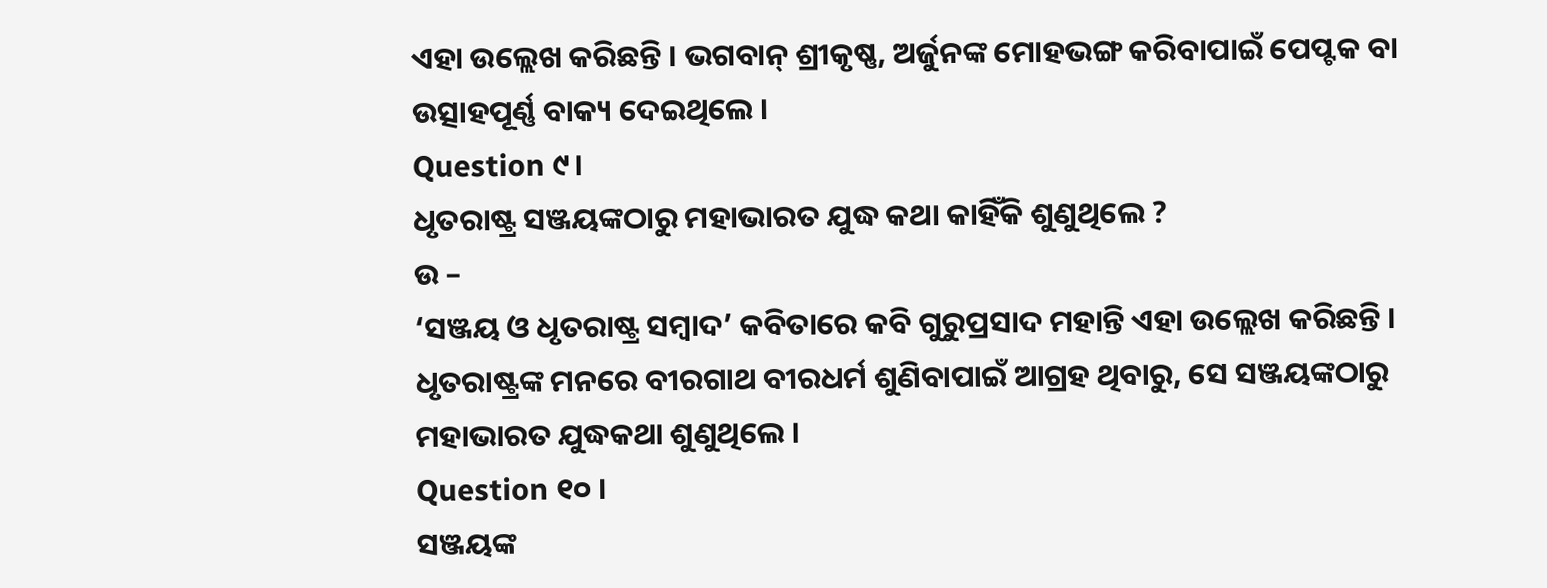ଏହା ଉଲ୍ଲେଖ କରିଛନ୍ତି । ଭଗବାନ୍ ଶ୍ରୀକୃଷ୍ଣ, ଅର୍ଜୁନଙ୍କ ମୋହଭଙ୍ଗ କରିବାପାଇଁ ପେପ୍ଟକ ବା ଉତ୍ସାହପୂର୍ଣ୍ଣ ବାକ୍ୟ ଦେଇଥିଲେ ।
Question ୯।
ଧୃତରାଷ୍ଟ୍ର ସଞ୍ଜୟଙ୍କଠାରୁ ମହାଭାରତ ଯୁଦ୍ଧ କଥା କାହିଁକି ଶୁଣୁଥିଲେ ?
ଉ –
‘ସଞ୍ଜୟ ଓ ଧୃତରାଷ୍ଟ୍ର ସମ୍ବାଦ’ କବିତାରେ କବି ଗୁରୁପ୍ରସାଦ ମହାନ୍ତି ଏହା ଉଲ୍ଲେଖ କରିଛନ୍ତି । ଧୃତରାଷ୍ଟ୍ରଙ୍କ ମନରେ ବୀରଗାଥ ବୀରଧର୍ମ ଶୁଣିବାପାଇଁ ଆଗ୍ରହ ଥିବାରୁ, ସେ ସଞ୍ଜୟଙ୍କଠାରୁ ମହାଭାରତ ଯୁଦ୍ଧକଥା ଶୁଣୁଥିଲେ ।
Question ୧୦ ।
ସଞ୍ଜୟଙ୍କ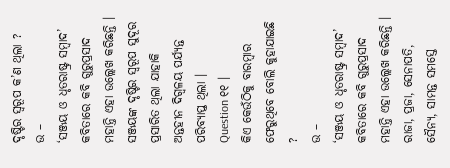ଦୃଷ୍ଟିର ସ୍ଵରୂପ କ’ଣ ଥିଲା ?
ଉ –
‘ସଞ୍ଜୟ ଓ ଧୃତରାଷ୍ଟ୍ର ସମ୍ବାଦ’ କବିତାରେ କବି ଗୁରୁପ୍ରସାଦ ମହାନ୍ତି ଏହା ଉଲ୍ଲେଖ କରିଛନ୍ତି । ସଞ୍ଜୟଙ୍କ ଦୃଷ୍ଟିର ସ୍ଵରୂପ ସୁଦୂର ପ୍ରସାରିତ ଥିଲା ଯାହାକି ଅନ୍ତହୀନ ଦିଗ୍ବଳୟ ପର୍ଯ୍ୟନ୍ତ ପରିବ୍ୟାପ୍ତ ଥିଲା ।
Question ୧୧ ।
କିଏ କେଉଁଠିକୁ ବାରମ୍ବାର ଫେରୁଥିବେ ବୋଲି କୁହାଯାଇଛି ?
ଉ –
‘ସଞ୍ଜୟ ଓ ଧୃତରାଷ୍ଟ୍ର ସମ୍ବାଦ’ କବିତାରେ କବି ଗୁରୁପ୍ରସାଦ ମହାନ୍ତି ଏହା ଉଲ୍ଲେଖ କରିଛନ୍ତି । ରାଜା, ପ୍ରଜା, ସେନାପତି, ସୈନ୍ୟ, ସାମନ୍ତ ସମସ୍ତେ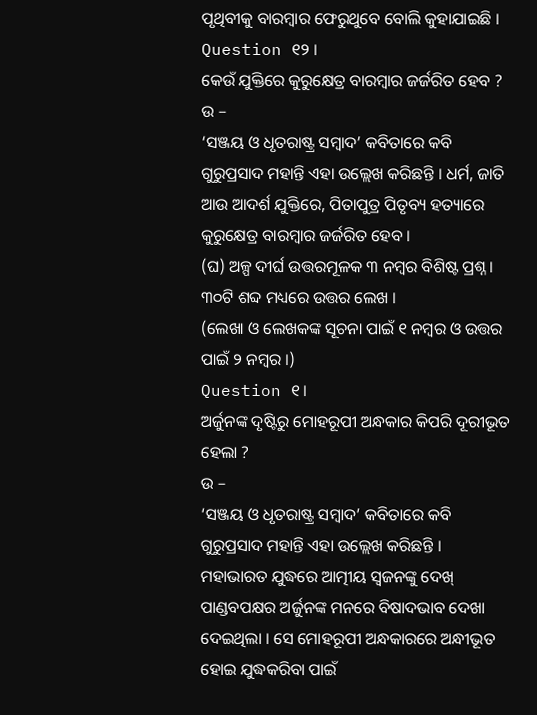ପୃଥିବୀକୁ ବାରମ୍ବାର ଫେରୁଥୁବେ ବୋଲି କୁହାଯାଇଛି ।
Question ୧୨ ।
କେଉଁ ଯୁକ୍ତିରେ କୁରୁକ୍ଷେତ୍ର ବାରମ୍ବାର ଜର୍ଜରିତ ହେବ ?
ଉ –
‘ସଞ୍ଜୟ ଓ ଧୃତରାଷ୍ଟ୍ର ସମ୍ବାଦ’ କବିତାରେ କବି ଗୁରୁପ୍ରସାଦ ମହାନ୍ତି ଏହା ଉଲ୍ଲେଖ କରିଛନ୍ତି । ଧର୍ମ, ଜାତି ଆଉ ଆଦର୍ଶ ଯୁକ୍ତିରେ, ପିତାପୁତ୍ର ପିତୃବ୍ୟ ହତ୍ୟାରେ କୁରୁକ୍ଷେତ୍ର ବାରମ୍ବାର ଜର୍ଜରିତ ହେବ ।
(ଘ) ଅଳ୍ପ ଦୀର୍ଘ ଉତ୍ତରମୂଳକ ୩ ନମ୍ବର ବିଶିଷ୍ଟ ପ୍ରଶ୍ନ । ୩୦ଟି ଶବ୍ଦ ମଧ୍ୟରେ ଉତ୍ତର ଲେଖ ।
(ଲେଖା ଓ ଲେଖକଙ୍କ ସୂଚନା ପାଇଁ ୧ ନମ୍ବର ଓ ଉତ୍ତର ପାଇଁ ୨ ନମ୍ବର ।)
Question ୧।
ଅର୍ଜୁନଙ୍କ ଦୃଷ୍ଟିରୁ ମୋହରୂପୀ ଅନ୍ଧକାର କିପରି ଦୂରୀଭୂତ ହେଲା ?
ଉ –
‘ସଞ୍ଜୟ ଓ ଧୃତରାଷ୍ଟ୍ର ସମ୍ବାଦ’ କବିତାରେ କବି ଗୁରୁପ୍ରସାଦ ମହାନ୍ତି ଏହା ଉଲ୍ଲେଖ କରିଛନ୍ତି । ମହାଭାରତ ଯୁଦ୍ଧରେ ଆତ୍ମୀୟ ସ୍ଵଜନଙ୍କୁ ଦେଖ୍ ପାଣ୍ଡବପକ୍ଷର ଅର୍ଜୁନଙ୍କ ମନରେ ବିଷାଦଭାବ ଦେଖା ଦେଇଥିଲା । ସେ ମୋହରୂପୀ ଅନ୍ଧକାରରେ ଅନ୍ଧୀଭୂତ ହୋଇ ଯୁଦ୍ଧକରିବା ପାଇଁ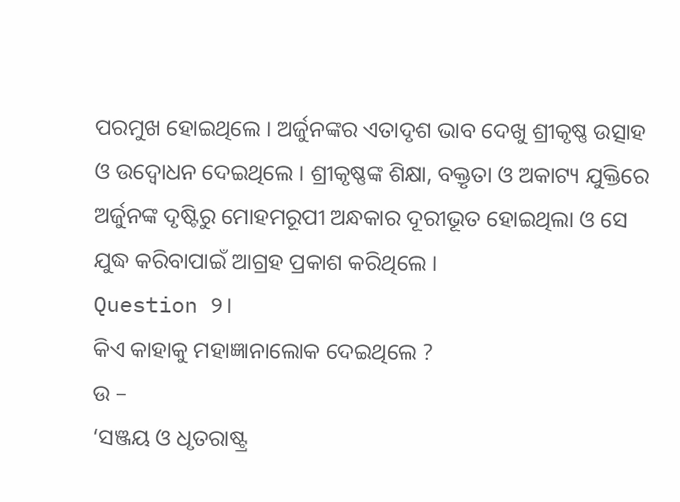ପରମୁଖ ହୋଇଥିଲେ । ଅର୍ଜୁନଙ୍କର ଏତାଦୃଶ ଭାବ ଦେଖୁ ଶ୍ରୀକୃଷ୍ଣ ଉତ୍ସାହ ଓ ଉଦ୍ବୋଧନ ଦେଇଥିଲେ । ଶ୍ରୀକୃଷ୍ଣଙ୍କ ଶିକ୍ଷା, ବକ୍ତୃତା ଓ ଅକାଟ୍ୟ ଯୁକ୍ତିରେ ଅର୍ଜୁନଙ୍କ ଦୃଷ୍ଟିରୁ ମୋହମରୂପୀ ଅନ୍ଧକାର ଦୂରୀଭୂତ ହୋଇଥିଲା ଓ ସେ ଯୁଦ୍ଧ କରିବାପାଇଁ ଆଗ୍ରହ ପ୍ରକାଶ କରିଥିଲେ ।
Question ୨।
କିଏ କାହାକୁ ମହାଜ୍ଞାନାଲୋକ ଦେଇଥିଲେ ?
ଉ –
‘ସଞ୍ଜୟ ଓ ଧୃତରାଷ୍ଟ୍ର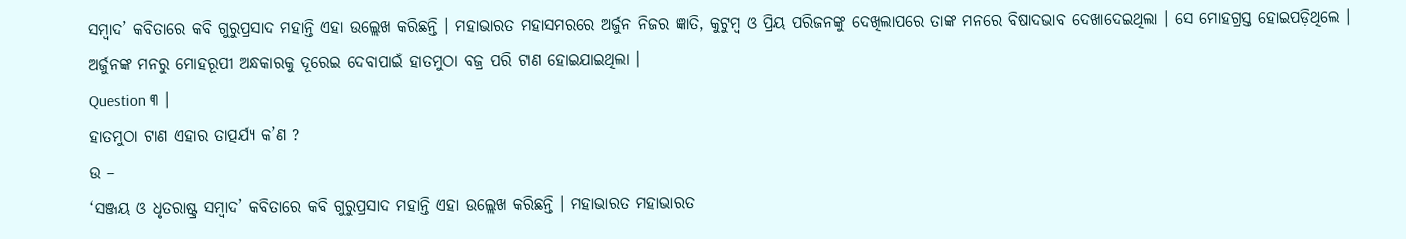ସମ୍ବାଦ’ କବିତାରେ କବି ଗୁରୁପ୍ରସାଦ ମହାନ୍ତି ଏହା ଉଲ୍ଲେଖ କରିଛନ୍ତି । ମହାଭାରତ ମହାସମରରେ ଅର୍ଜୁନ ନିଜର ଜ୍ଞାତି, କୁଟୁମ୍ବ ଓ ପ୍ରିୟ ପରିଜନଙ୍କୁ ଦେଖିଲାପରେ ତାଙ୍କ ମନରେ ବିଷାଦଭାବ ଦେଖାଦେଇଥିଲା । ସେ ମୋହଗ୍ରସ୍ତ ହୋଇପଡ଼ିଥିଲେ । ଅର୍ଜୁନଙ୍କ ମନରୁ ମୋହରୂପୀ ଅନ୍ଧକାରକୁ ଦୂରେଇ ଦେବାପାଇଁ ହାତମୁଠା ବଜ୍ର ପରି ଟାଣ ହୋଇଯାଇଥିଲା ।
Question ୩ ।
ହାତମୁଠା ଟାଣ ଏହାର ତାତ୍ପର୍ଯ୍ୟ କ’ଣ ?
ଉ –
‘ସଞ୍ଜୟ ଓ ଧୃତରାଷ୍ଟ୍ର ସମ୍ବାଦ’ କବିତାରେ କବି ଗୁରୁପ୍ରସାଦ ମହାନ୍ତି ଏହା ଉଲ୍ଲେଖ କରିଛନ୍ତି । ମହାଭାରତ ମହାଭାରତ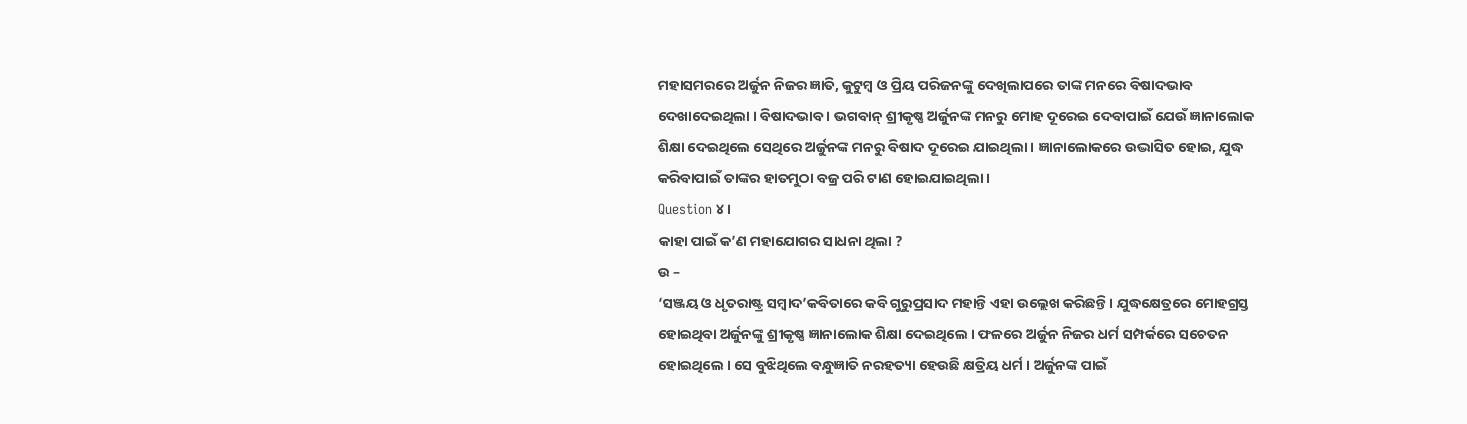ମହାସମରରେ ଅର୍ଜୁନ ନିଜର ଜ୍ଞାତି, କୁଟୁମ୍ବ ଓ ପ୍ରିୟ ପରିଜନଙ୍କୁ ଦେଖିଲାପରେ ତାଙ୍କ ମନରେ ବିଷାଦଭାବ ଦେଖାଦେଇଥିଲା । ବିଷାଦଭାବ । ଭଗବାନ୍ ଶ୍ରୀକୃଷ୍ଣ ଅର୍ଜୁନଙ୍କ ମନରୁ ମୋହ ଦୂରେଇ ଦେବାପାଇଁ ଯେଉଁ ଜ୍ଞାନାଲୋକ ଶିକ୍ଷା ଦେଇଥିଲେ ସେଥିରେ ଅର୍ଜୁନଙ୍କ ମନରୁ ବିଷାଦ ଦୂରେଇ ଯାଇଥିଲା । ଜ୍ଞାନାଲୋକରେ ଉଦ୍ଭାସିତ ହୋଇ, ଯୁଦ୍ଧ କରିବାପାଇଁ ତାଙ୍କର ହାତମୁଠା ବଜ୍ର ପରି ଟାଣ ହୋଇଯାଇଥିଲା ।
Question ୪ ।
କାହା ପାଇଁ କ’ଣ ମହାଯୋଗର ସାଧନା ଥିଲା ?
ଉ –
‘ସଞ୍ଜୟ ଓ ଧୃତରାଷ୍ଟ୍ର ସମ୍ବାଦ’କବିତାରେ କବି ଗୁରୁପ୍ରସାଦ ମହାନ୍ତି ଏହା ଉଲ୍ଲେଖ କରିଛନ୍ତି । ଯୁଦ୍ଧକ୍ଷେତ୍ରରେ ମୋହଗ୍ରସ୍ତ ହୋଇଥିବା ଅର୍ଜୁନଙ୍କୁ ଶ୍ରୀକୃଷ୍ଣ ଜ୍ଞାନାଲୋକ ଶିକ୍ଷା ଦେଇଥିଲେ । ଫଳରେ ଅର୍ଜୁନ ନିଜର ଧର୍ମ ସମ୍ପର୍କରେ ସଚେତନ ହୋଇଥିଲେ । ସେ ବୁଝିଥିଲେ ବନ୍ଧୁଜ୍ଞାତି ନରହତ୍ୟା ହେଉଛି କ୍ଷତ୍ରିୟ ଧର୍ମ । ଅର୍ଜୁନଙ୍କ ପାଇଁ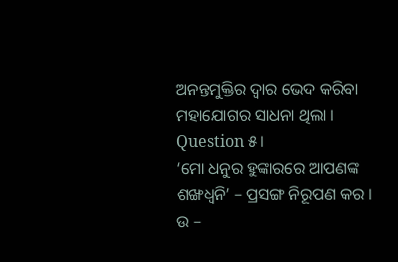ଅନନ୍ତମୁକ୍ତିର ଦ୍ବାର ଭେଦ କରିବା ମହାଯୋଗର ସାଧନା ଥିଲା ।
Question ୫।
‘ମୋ ଧନୁର ହୁଙ୍କାରରେ ଆପଣଙ୍କ ଶଙ୍ଖଧ୍ୱନି’ – ପ୍ରସଙ୍ଗ ନିରୂପଣ କର ।
ଉ –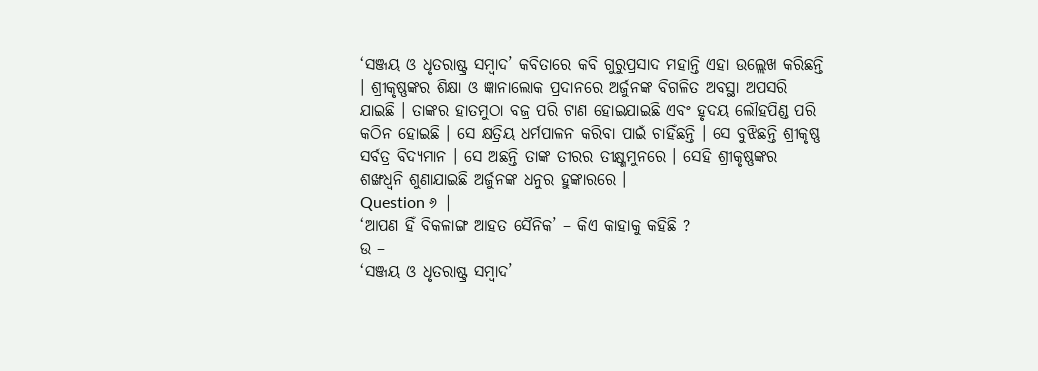‘ସଞ୍ଜୟ ଓ ଧୃତରାଷ୍ଟ୍ର ସମ୍ବାଦ’ କବିତାରେ କବି ଗୁରୁପ୍ରସାଦ ମହାନ୍ତି ଏହା ଉଲ୍ଲେଖ କରିଛନ୍ତି । ଶ୍ରୀକୃଷ୍ଣଙ୍କର ଶିକ୍ଷା ଓ ଜ୍ଞାନାଲୋକ ପ୍ରଦାନରେ ଅର୍ଜୁନଙ୍କ ବିଗଳିତ ଅବସ୍ଥା ଅପସରି ଯାଇଛି । ତାଙ୍କର ହାତମୁଠା ବଜ୍ର ପରି ଟାଣ ହୋଇଯାଇଛି ଏବଂ ହୃଦୟ ଲୌହପିଣ୍ଡ ପରି କଠିନ ହୋଇଛି । ସେ କ୍ଷତ୍ରିୟ ଧର୍ମପାଳନ କରିବା ପାଇଁ ଚାହିଁଛନ୍ତି । ସେ ବୁଝିଛନ୍ତି ଶ୍ରୀକୃଷ୍ଣ ସର୍ବତ୍ର ବିଦ୍ୟମାନ । ସେ ଅଛନ୍ତି ତାଙ୍କ ତୀରର ତୀକ୍ଷ୍ଣମୁନରେ । ସେହି ଶ୍ରୀକୃଷ୍ଣଙ୍କର ଶଙ୍ଖଧ୍ୱନି ଶୁଣାଯାଇଛି ଅର୍ଜୁନଙ୍କ ଧନୁର ହୁଙ୍କାରରେ ।
Question ୬ |
‘ଆପଣ ହିଁ ବିକଳାଙ୍ଗ ଆହତ ସୈନିକ’ – କିଏ କାହାକୁ କହିଛି ?
ଉ –
‘ସଞ୍ଜୟ ଓ ଧୃତରାଷ୍ଟ୍ର ସମ୍ବାଦ’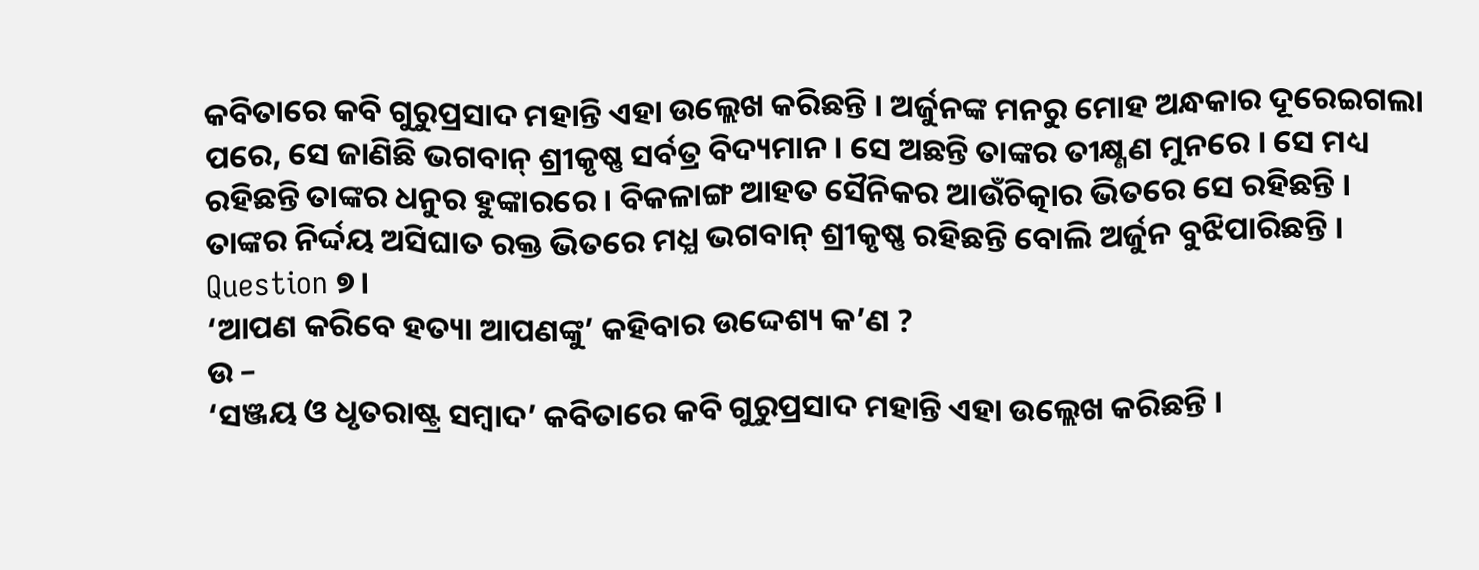କବିତାରେ କବି ଗୁରୁପ୍ରସାଦ ମହାନ୍ତି ଏହା ଉଲ୍ଲେଖ କରିଛନ୍ତି । ଅର୍ଜୁନଙ୍କ ମନରୁ ମୋହ ଅନ୍ଧକାର ଦୂରେଇଗଲା ପରେ, ସେ ଜାଣିଛି ଭଗବାନ୍ ଶ୍ରୀକୃଷ୍ଣ ସର୍ବତ୍ର ବିଦ୍ୟମାନ । ସେ ଅଛନ୍ତି ତାଙ୍କର ତୀକ୍ଷ୍ଣଣ ମୁନରେ । ସେ ମଧ୍ୟ ରହିଛନ୍ତି ତାଙ୍କର ଧନୁର ହୁଙ୍କାରରେ । ବିକଳାଙ୍ଗ ଆହତ ସୈନିକର ଆଉଁଚିତ୍କାର ଭିତରେ ସେ ରହିଛନ୍ତି । ତାଙ୍କର ନିର୍ଦ୍ଦୟ ଅସିଘାତ ରକ୍ତ ଭିତରେ ମଧ୍ଯ ଭଗବାନ୍ ଶ୍ରୀକୃଷ୍ଣ ରହିଛନ୍ତି ବୋଲି ଅର୍ଜୁନ ବୁଝିପାରିଛନ୍ତି ।
Question ୭।
‘ଆପଣ କରିବେ ହତ୍ୟା ଆପଣଙ୍କୁ’ କହିବାର ଉଦ୍ଦେଶ୍ୟ କ’ଣ ?
ଉ –
‘ସଞ୍ଜୟ ଓ ଧୃତରାଷ୍ଟ୍ର ସମ୍ବାଦ’ କବିତାରେ କବି ଗୁରୁପ୍ରସାଦ ମହାନ୍ତି ଏହା ଉଲ୍ଲେଖ କରିଛନ୍ତି ।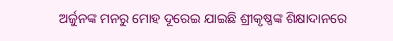ଅର୍ଜୁନଙ୍କ ମନରୁ ମୋହ ଦୂରେଇ ଯାଇଛି ଶ୍ରୀକୃଷ୍ଣଙ୍କ ଶିକ୍ଷାଦାନରେ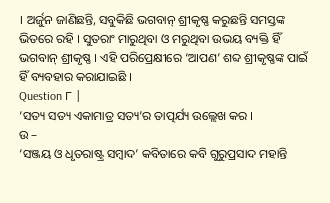। ଅର୍ଜୁନ ଜାଣିଛନ୍ତି, ସବୁକିଛି ଭଗବାନ୍ ଶ୍ରୀକୃଷ୍ଣ କରୁଛନ୍ତି ସମସ୍ତଙ୍କ ଭିତରେ ରହି । ସୁତରାଂ ମାରୁଥିବା ଓ ମରୁଥିବା ଉଭୟ ବ୍ୟକ୍ତି ହିଁ ଭଗବାନ୍ ଶ୍ରୀକୃଷ୍ଣ । ଏହି ପରିପ୍ରେକ୍ଷୀରେ ‘ଆପଣ’ ଶବ୍ଦ ଶ୍ରୀକୃଷ୍ଣଙ୍କ ପାଇଁ ହିଁ ବ୍ୟବହାର କରାଯାଇଛି ।
Question ୮ |
‘ସତ୍ୟ ସତ୍ୟ ଏକାମାତ୍ର ସତ୍ୟ’ର ତାତ୍ପର୍ଯ୍ୟ ଉଲ୍ଲେଖ କର ।
ଉ –
‘ସଞ୍ଜୟ ଓ ଧୃତରାଷ୍ଟ୍ର ସମ୍ବାଦ’ କବିତାରେ କବି ଗୁରୁପ୍ରସାଦ ମହାନ୍ତି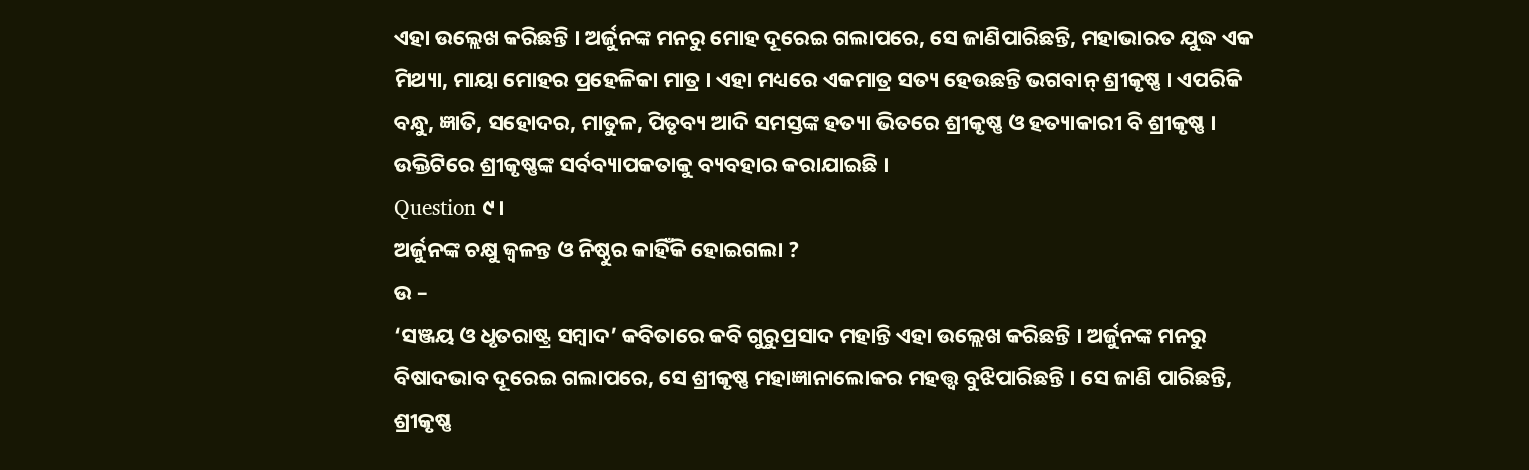ଏହା ଉଲ୍ଲେଖ କରିଛନ୍ତି । ଅର୍ଜୁନଙ୍କ ମନରୁ ମୋହ ଦୂରେଇ ଗଲାପରେ, ସେ ଜାଣିପାରିଛନ୍ତି, ମହାଭାରତ ଯୁଦ୍ଧ ଏକ ମିଥ୍ୟା, ମାୟା ମୋହର ପ୍ରହେଳିକା ମାତ୍ର । ଏହା ମଧ୍ୟରେ ଏକମାତ୍ର ସତ୍ୟ ହେଉଛନ୍ତି ଭଗବାନ୍ ଶ୍ରୀକୃଷ୍ଣ । ଏପରିକି ବନ୍ଧୁ, ଜ୍ଞାତି, ସହୋଦର, ମାତୁଳ, ପିତୃବ୍ୟ ଆଦି ସମସ୍ତଙ୍କ ହତ୍ୟା ଭିତରେ ଶ୍ରୀକୃଷ୍ଣ ଓ ହତ୍ୟାକାରୀ ବି ଶ୍ରୀକୃଷ୍ଣ । ଉକ୍ତିଟିରେ ଶ୍ରୀକୃଷ୍ଣଙ୍କ ସର୍ବବ୍ୟାପକତାକୁ ବ୍ୟବହାର କରାଯାଇଛି ।
Question ୯।
ଅର୍ଜୁନଙ୍କ ଚକ୍ଷୁ ଜ୍ଵଳନ୍ତ ଓ ନିଷ୍ଠୁର କାହିଁକି ହୋଇଗଲା ?
ଉ –
‘ସଞ୍ଜୟ ଓ ଧୃତରାଷ୍ଟ୍ର ସମ୍ବାଦ’ କବିତାରେ କବି ଗୁରୁପ୍ରସାଦ ମହାନ୍ତି ଏହା ଉଲ୍ଲେଖ କରିଛନ୍ତି । ଅର୍ଜୁନଙ୍କ ମନରୁ ବିଷାଦଭାବ ଦୂରେଇ ଗଲାପରେ, ସେ ଶ୍ରୀକୃଷ୍ଣ ମହାଜ୍ଞାନାଲୋକର ମହତ୍ତ୍ବ ବୁଝିପାରିଛନ୍ତି । ସେ ଜାଣି ପାରିଛନ୍ତି, ଶ୍ରୀକୃଷ୍ଣ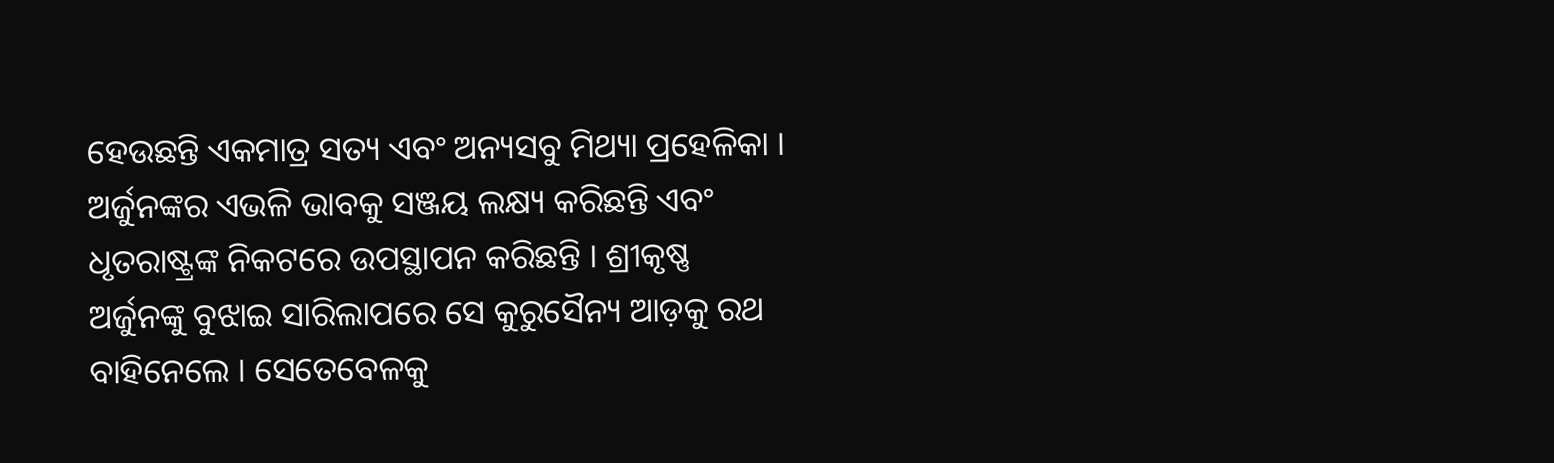ହେଉଛନ୍ତି ଏକମାତ୍ର ସତ୍ୟ ଏବଂ ଅନ୍ୟସବୁ ମିଥ୍ୟା ପ୍ରହେଳିକା । ଅର୍ଜୁନଙ୍କର ଏଭଳି ଭାବକୁ ସଞ୍ଜୟ ଲକ୍ଷ୍ୟ କରିଛନ୍ତି ଏବଂ ଧୃତରାଷ୍ଟ୍ରଙ୍କ ନିକଟରେ ଉପସ୍ଥାପନ କରିଛନ୍ତି । ଶ୍ରୀକୃଷ୍ଣ ଅର୍ଜୁନଙ୍କୁ ବୁଝାଇ ସାରିଲାପରେ ସେ କୁରୁସୈନ୍ୟ ଆଡ଼କୁ ରଥ ବାହିନେଲେ । ସେତେବେଳକୁ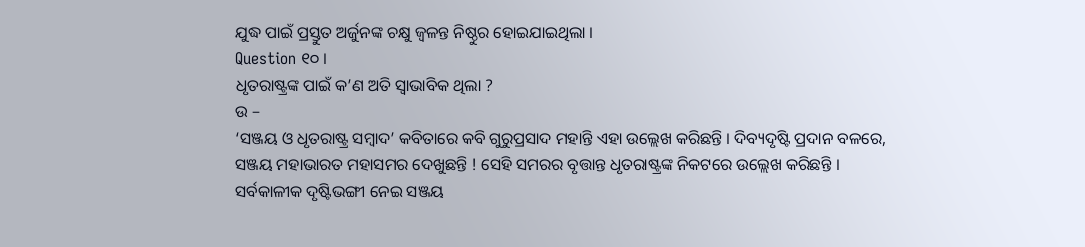ଯୁଦ୍ଧ ପାଇଁ ପ୍ରସ୍ତୁତ ଅର୍ଜୁନଙ୍କ ଚକ୍ଷୁ ଜ୍ଵଳନ୍ତ ନିଷ୍ଠୁର ହୋଇଯାଇଥିଲା ।
Question ୧୦ ।
ଧୃତରାଷ୍ଟ୍ରଙ୍କ ପାଇଁ କ’ଣ ଅତି ସ୍ଵାଭାବିକ ଥିଲା ?
ଉ –
‘ସଞ୍ଜୟ ଓ ଧୃତରାଷ୍ଟ୍ର ସମ୍ବାଦ’ କବିତାରେ କବି ଗୁରୁପ୍ରସାଦ ମହାନ୍ତି ଏହା ଉଲ୍ଲେଖ କରିଛନ୍ତି । ଦିବ୍ୟଦୃଷ୍ଟି ପ୍ରଦାନ ବଳରେ, ସଞ୍ଜୟ ମହାଭାରତ ମହାସମର ଦେଖୁଛନ୍ତି ! ସେହି ସମରର ବୃତ୍ତାନ୍ତ ଧୃତରାଷ୍ଟ୍ରଙ୍କ ନିକଟରେ ଉଲ୍ଲେଖ କରିଛନ୍ତି । ସର୍ବକାଳୀକ ଦୃଷ୍ଟିଭଙ୍ଗୀ ନେଇ ସଞ୍ଜୟ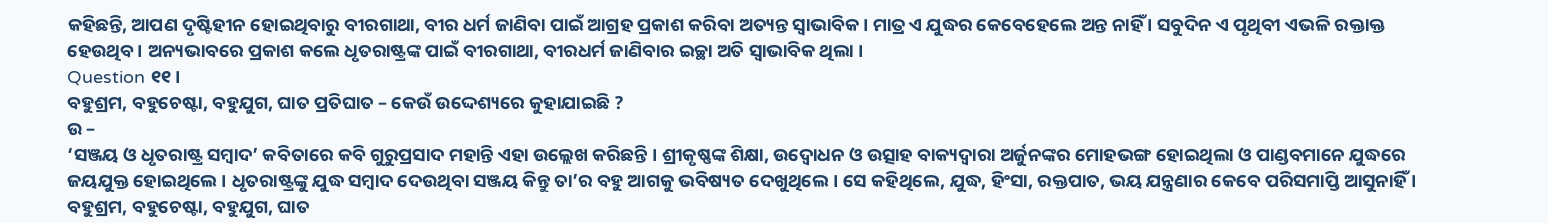କହିଛନ୍ତି, ଆପଣ ଦୃଷ୍ଟିହୀନ ହୋଇଥିବାରୁ ବୀରଗାଥା, ବୀର ଧର୍ମ ଜାଣିବା ପାଇଁ ଆଗ୍ରହ ପ୍ରକାଶ କରିବା ଅତ୍ୟନ୍ତ ସ୍ଵାଭାବିକ । ମାତ୍ର ଏ ଯୁଦ୍ଧର କେବେହେଲେ ଅନ୍ତ ନାହିଁ । ସବୁଦିନ ଏ ପୃଥିବୀ ଏଭଳି ରକ୍ତାକ୍ତ ହେଉଥିବ । ଅନ୍ୟଭାବରେ ପ୍ରକାଶ କଲେ ଧୃତରାଷ୍ଟ୍ରଙ୍କ ପାଇଁ ବୀରଗାଥା, ବୀରଧର୍ମ ଜାଣିବାର ଇଚ୍ଛା ଅତି ସ୍ଵାଭାବିକ ଥିଲା ।
Question ୧୧।
ବହୁଶ୍ରମ, ବହୁଚେଷ୍ଟା, ବହୁଯୁଗ, ଘାତ ପ୍ରତିଘାତ – କେଉଁ ଉଦ୍ଦେଶ୍ୟରେ କୁହାଯାଇଛି ?
ଉ –
‘ସଞ୍ଜୟ ଓ ଧୃତରାଷ୍ଟ୍ର ସମ୍ବାଦ’ କବିତାରେ କବି ଗୁରୁପ୍ରସାଦ ମହାନ୍ତି ଏହା ଉଲ୍ଲେଖ କରିଛନ୍ତି । ଶ୍ରୀକୃଷ୍ଣଙ୍କ ଶିକ୍ଷା, ଉଦ୍ବୋଧନ ଓ ଉତ୍ସାହ ବାକ୍ୟଦ୍ୱାରା ଅର୍ଜୁନଙ୍କର ମୋହଭଙ୍ଗ ହୋଇଥିଲା ଓ ପାଣ୍ଡବମାନେ ଯୁଦ୍ଧରେ ଜୟଯୁକ୍ତ ହୋଇଥିଲେ । ଧୃତରାଷ୍ଟ୍ରଙ୍କୁ ଯୁଦ୍ଧ ସମ୍ବାଦ ଦେଉଥିବା ସଞ୍ଜୟ କିନ୍ତୁ ତା’ର ବହୁ ଆଗକୁ ଭବିଷ୍ୟତ ଦେଖୁଥିଲେ । ସେ କହିଥିଲେ, ଯୁଦ୍ଧ, ହିଂସା, ରକ୍ତପାତ, ଭୟ ଯନ୍ତ୍ରଣାର କେବେ ପରିସମାପ୍ତି ଆସୁନାହିଁ । ବହୁଶ୍ରମ, ବହୁଚେଷ୍ଟା, ବହୁଯୁଗ, ଘାତ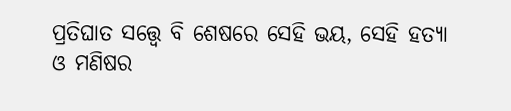ପ୍ରତିଘାତ ସତ୍ତ୍ବେ ବି ଶେଷରେ ସେହି ଭୟ, ସେହି ହତ୍ୟା ଓ ମଣିଷର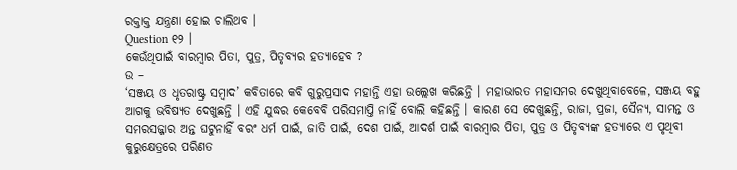ରକ୍ତାକ୍ତ ଯନ୍ତ୍ରଣା ହୋଇ ଚାଲିଥବ ।
Question ୧୨ ।
କେଉଁଥିପାଇଁ ବାରମ୍ବାର ପିତା, ପୁତ୍ର, ପିତୃବ୍ୟର ହତ୍ୟାହେବ ?
ଉ –
‘ସଞ୍ଜୟ ଓ ଧୃତରାଷ୍ଟ୍ର ସମ୍ବାଦ’ କବିତାରେ କବି ଗୁରୁପ୍ରସାଦ ମହାନ୍ତି ଏହା ଉଲ୍ଲେଖ କରିଛନ୍ତି । ମହାଭାରତ ମହାସମର ଦେଖୁଥିବାବେଳେ, ସଞ୍ଜୟ ବହୁ ଆଗକୁ ଭବିଷ୍ୟତ ଦେଖୁଛନ୍ତି । ଏହି ଯୁଦ୍ଧର କେବେବି ପରିସମାପ୍ତି ନାହିଁ ବୋଲି କହିଛନ୍ତି । କାରଣ ସେ ଦେଖୁଛନ୍ତି, ରାଜା, ପ୍ରଜା, ସୈନ୍ୟ, ସାମନ୍ତ ଓ ସମରସଜ୍ଜାର ଅନ୍ତ ଘଟୁନାହିଁ ବରଂ ଧର୍ମ ପାଇଁ, ଜାତି ପାଇଁ, ଦେଶ ପାଇଁ, ଆଦର୍ଶ ପାଇଁ ବାରମ୍ବାର ପିତା, ପୁତ୍ର ଓ ପିତୃବ୍ୟଙ୍କ ହତ୍ୟାରେ ଏ ପୃଥିବୀ କୁରୁକ୍ଷେତ୍ରରେ ପରିଣତ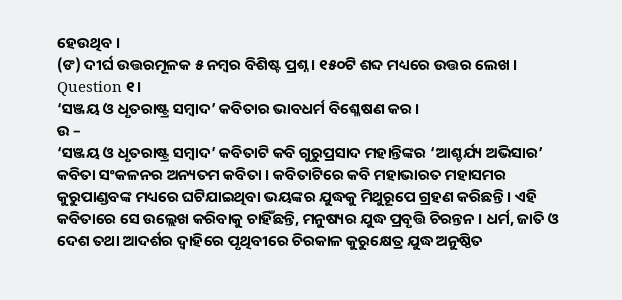ହେଉଥିବ ।
(ଙ) ଦୀର୍ଘ ଉତ୍ତରମୂଳକ ୫ ନମ୍ବର ବିଶିଷ୍ଟ ପ୍ରଶ୍ନ । ୧୫୦ଟି ଶବ୍ଦ ମଧ୍ୟରେ ଉତ୍ତର ଲେଖ ।
Question ୧।
‘ସଞ୍ଜୟ ଓ ଧୃତରାଷ୍ଟ୍ର ସମ୍ବାଦ’ କବିତାର ଭାବଧର୍ମ ବିଶ୍ଳେଷଣ କର ।
ଉ –
‘ସଞ୍ଜୟ ଓ ଧୃତରାଷ୍ଟ୍ର ସମ୍ବାଦ’ କବିତାଟି କବି ଗୁରୁପ୍ରସାଦ ମହାନ୍ତିଙ୍କର ‘ଆଶ୍ଚର୍ଯ୍ୟ ଅଭିସାର’ କବିତା ସଂକଳନର ଅନ୍ୟତମ କବିତା । କବିତାଟିରେ କବି ମହାଭାରତ ମହାସମର କୁରୁପାଣ୍ଡବଙ୍କ ମଧ୍ୟରେ ଘଟିଯାଇଥିବା ଭୟଙ୍କର ଯୁଦ୍ଧକୁ ମିଥୁରୂପେ ଗ୍ରହଣ କରିଛନ୍ତି । ଏହି କବିତାରେ ସେ ଉଲ୍ଲେଖ କରିବାକୁ ଚାହିଁଛନ୍ତି, ମନୁଷ୍ୟର ଯୁଦ୍ଧ ପ୍ରବୃତ୍ତି ଚିରନ୍ତନ । ଧର୍ମ, ଜାତି ଓ ଦେଶ ତଥା ଆଦର୍ଶର ଦ୍ବାହିରେ ପୃଥିବୀରେ ଚିରକାଳ କୁରୁକ୍ଷେତ୍ର ଯୁଦ୍ଧ ଅନୁଷ୍ଠିତ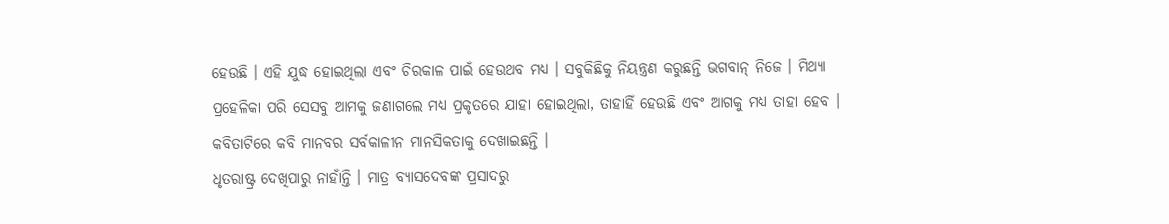ହେଉଛି । ଏହି ଯୁଦ୍ଧ ହୋଇଥିଲା ଏବଂ ଚିରକାଳ ପାଇଁ ହେଉଥବ ମଧ୍ୟ । ସବୁକିଛିକୁ ନିୟନ୍ତ୍ରଣ କରୁଛନ୍ତି ଭଗବାନ୍ ନିଜେ । ମିଥ୍ୟା ପ୍ରହେଳିକା ପରି ସେସବୁ ଆମକୁ ଜଣାଗଲେ ମଧ୍ଯ ପ୍ରକୃତରେ ଯାହା ହୋଇଥିଲା, ତାହାହିଁ ହେଉଛି ଏବଂ ଆଗକୁ ମଧ୍ୟ ତାହା ହେବ । କବିତାଟିରେ କବି ମାନବର ସର୍ବକାଳୀନ ମାନସିକତାକୁ ଦେଖାଇଛନ୍ତି ।
ଧୃତରାଷ୍ଟ୍ର ଦେଖିପାରୁ ନାହାଁନ୍ତି । ମାତ୍ର ବ୍ୟାସଦେବଙ୍କ ପ୍ରସାଦରୁ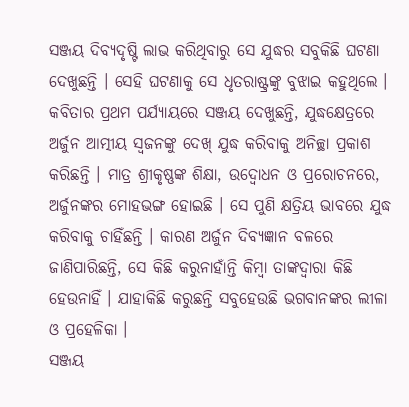ସଞ୍ଜୟ ଦିବ୍ୟଦୃଷ୍ଟି ଲାଭ କରିଥିବାରୁ ସେ ଯୁଦ୍ଧର ସବୁକିଛି ଘଟଣା ଦେଖୁଛନ୍ତି । ସେହି ଘଟଣାକୁ ସେ ଧୃତରାଷ୍ଟ୍ରଙ୍କୁ ବୁଝାଇ କହୁଥିଲେ ।
କବିତାର ପ୍ରଥମ ପର୍ଯ୍ୟାୟରେ ସଞ୍ଜୟ ଦେଖୁଛନ୍ତି, ଯୁଦ୍ଧକ୍ଷେତ୍ରରେ ଅର୍ଜୁନ ଆତ୍ମୀୟ ସ୍ବଜନଙ୍କୁ ଦେଖ୍ ଯୁଦ୍ଧ କରିବାକୁ ଅନିଚ୍ଛା ପ୍ରକାଶ କରିଛନ୍ତି । ମାତ୍ର ଶ୍ରୀକୃଷ୍ଣଙ୍କ ଶିକ୍ଷା, ଉଦ୍ବୋଧନ ଓ ପ୍ରରୋଚନରେ, ଅର୍ଜୁନଙ୍କର ମୋହଭଙ୍ଗ ହୋଇଛି । ସେ ପୁଣି କ୍ଷତ୍ରିୟ ଭାବରେ ଯୁଦ୍ଧ କରିବାକୁ ଚାହିଁଛନ୍ତି । କାରଣ ଅର୍ଜୁନ ଦିବ୍ୟଜ୍ଞାନ ବଳରେ ଜାଣିପାରିଛନ୍ତି, ସେ କିଛି କରୁନାହାଁନ୍ତି କିମ୍ବା ତାଙ୍କଦ୍ୱାରା କିଛି ହେଉନାହିଁ । ଯାହାକିଛି କରୁଛନ୍ତି ସବୁହେଉଛି ଭଗବାନଙ୍କର ଲୀଳା ଓ ପ୍ରହେଳିକା ।
ସଞ୍ଜୟ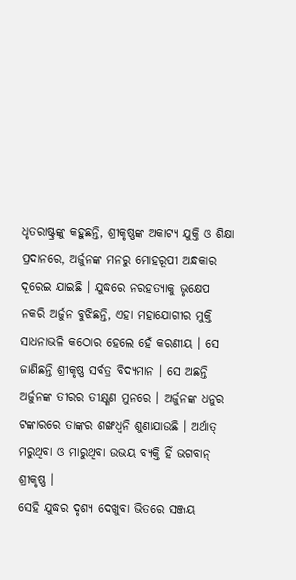ଧୃତରାଷ୍ଟ୍ରଙ୍କୁ କହୁଛନ୍ତି, ଶ୍ରୀକୃଷ୍ଣଙ୍କ ଅକାଟ୍ୟ ଯୁକ୍ତି ଓ ଶିକ୍ଷା ପ୍ରଦାନରେ, ଅର୍ଜୁନଙ୍କ ମନରୁ ମୋହରୂପୀ ଅନ୍ଧକାର ଦୂରେଇ ଯାଇଛି । ଯୁଦ୍ଧରେ ନରହତ୍ୟାକୁ ଭୃକ୍ଷେପ ନକରି ଅର୍ଜୁନ ବୁଝିଛନ୍ତି, ଏହା ମହାଯୋଗୀର ମୁକ୍ତି ସାଧନାଭଳି କଠୋର ହେଲେ ହେଁ କରଣୀୟ । ସେ ଜାଣିଛନ୍ତି ଶ୍ରୀକୃଷ୍ଣ ସର୍ବତ୍ର ବିଦ୍ୟମାନ । ସେ ଅଛନ୍ତି ଅର୍ଜୁନଙ୍କ ତୀରର ତୀକ୍ଷ୍ଣଣ ମୁନରେ । ଅର୍ଜୁନଙ୍କ ଧନୁର ଟଙ୍କାରରେ ତାଙ୍କର ଶଙ୍ଖଧ୍ୱନି ଶୁଣାଯାଉଛି । ଅର୍ଥାତ୍ ମରୁଥିବା ଓ ମାରୁଥିବା ଉଭୟ ବ୍ୟକ୍ତି ହିଁ ଭଗବାନ୍ ଶ୍ରୀକୃଷ୍ଣ ।
ସେହି ଯୁଦ୍ଧର ଦୃଶ୍ୟ ଦେଖୁବା ଭିତରେ ସଞ୍ଜୟ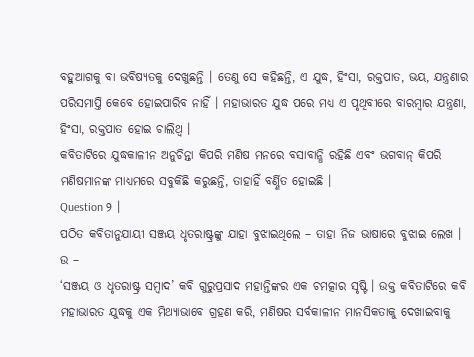ବହୁଆଗକୁ ବା ଭବିଷ୍ୟତକୁ ଦେଖୁଛନ୍ତି । ତେଣୁ ସେ କହିଛନ୍ତି, ଏ ଯୁଦ୍ଧ, ହିଂସା, ରକ୍ତପାତ, ଭୟ, ଯନ୍ତ୍ରଣାର ପରିସମାପ୍ତି କେବେ ହୋଇପାରିବ ନାହିଁ । ମହାଭାରତ ଯୁଦ୍ଧ ପରେ ମଧ୍ୟ ଏ ପୃଥିବୀରେ ବାରମ୍ବାର ଯନ୍ତ୍ରଣା, ହିଂସା, ରକ୍ତପାତ ହୋଇ ଚାଲିଥ୍ବ ।
କବିତାଟିରେ ଯୁଦ୍ଧକାଳୀନ ଅନୁଚିନ୍ତା କିପରି ମଣିଷ ମନରେ ବସାବାନ୍ଧି ରହିଛି ଏବଂ ଭଗବାନ୍ କିପରି ମଣିଷମାନଙ୍କ ମାଧ୍ୟମରେ ସବୁକିଛି କରୁଛନ୍ତି, ତାହାହିଁ ବର୍ଣ୍ଣିତ ହୋଇଛି ।
Question ୨ ।
ପଠିତ କବିତାନୁଯାୟୀ ସଞ୍ଜୟ ଧୃତରାଷ୍ଟ୍ରଙ୍କୁ ଯାହା ବୁଝାଇଥିଲେ – ତାହା ନିଜ ଭାଷାରେ ବୁଝାଇ ଲେଖ ।
ଉ –
‘ସଞ୍ଜୟ ଓ ଧୃତରାଷ୍ଟ୍ର ସମ୍ବାଦ’ କବି ଗୁରୁପ୍ରସାଦ ମହାନ୍ତିଙ୍କର ଏକ ଚମତ୍କାର ସୃଷ୍ଟି । ଉକ୍ତ କବିତାଟିରେ କବି ମହାଭାରତ ଯୁଦ୍ଧକୁ ଏକ ମିଥ୍ୟାଭାବେ ଗ୍ରହଣ କରି, ମଣିଷର ସର୍ବକାଳୀନ ମାନସିକତାକୁ ଦେଖାଇବାକୁ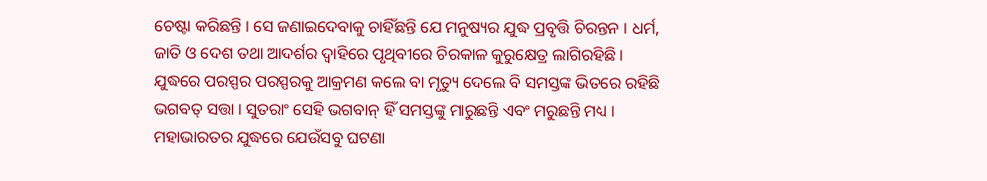ଚେଷ୍ଟା କରିଛନ୍ତି । ସେ ଜଣାଇଦେବାକୁ ଚାହିଁଛନ୍ତି ଯେ ମନୁଷ୍ୟର ଯୁଦ୍ଧ ପ୍ରବୃତ୍ତି ଚିରନ୍ତନ । ଧର୍ମ, ଜାତି ଓ ଦେଶ ତଥା ଆଦର୍ଶର ଦ୍ଵାହିରେ ପୃଥିବୀରେ ଚିରକାଳ କୁରୁକ୍ଷେତ୍ର ଲାଗିରହିଛି । ଯୁଦ୍ଧରେ ପରସ୍ପର ପରସ୍ପରକୁ ଆକ୍ରମଣ କଲେ ବା ମୃତ୍ୟୁ ଦେଲେ ବି ସମସ୍ତଙ୍କ ଭିତରେ ରହିଛି ଭଗବତ୍ ସତ୍ତା । ସୁତରାଂ ସେହି ଭଗବାନ୍ ହିଁ ସମସ୍ତଙ୍କୁ ମାରୁଛନ୍ତି ଏବଂ ମରୁଛନ୍ତି ମଧ୍ୟ ।
ମହାଭାରତର ଯୁଦ୍ଧରେ ଯେଉଁସବୁ ଘଟଣା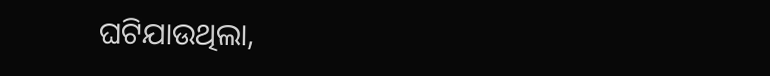ଘଟିଯାଉଥିଲା,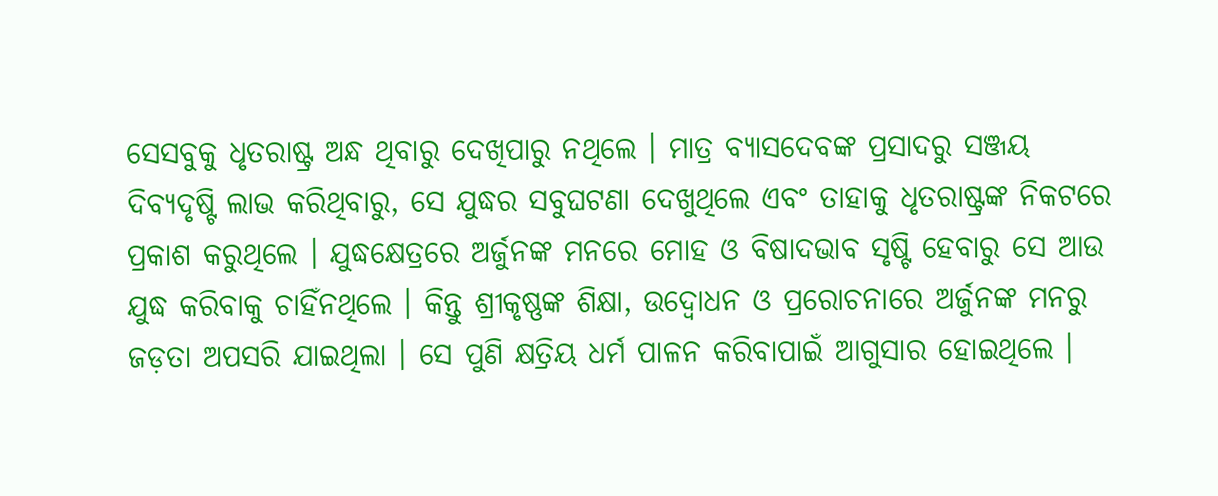ସେସବୁକୁ ଧୃତରାଷ୍ଟ୍ର ଅନ୍ଧ ଥିବାରୁ ଦେଖିପାରୁ ନଥିଲେ । ମାତ୍ର ବ୍ୟାସଦେବଙ୍କ ପ୍ରସାଦରୁ ସଞ୍ଜୟ ଦିବ୍ୟଦୃଷ୍ଟି ଲାଭ କରିଥିବାରୁ, ସେ ଯୁଦ୍ଧର ସବୁଘଟଣା ଦେଖୁଥିଲେ ଏବଂ ତାହାକୁ ଧୃତରାଷ୍ଟ୍ରଙ୍କ ନିକଟରେ ପ୍ରକାଶ କରୁଥିଲେ । ଯୁଦ୍ଧକ୍ଷେତ୍ରରେ ଅର୍ଜୁନଙ୍କ ମନରେ ମୋହ ଓ ବିଷାଦଭାବ ସୃଷ୍ଟି ହେବାରୁ ସେ ଆଉ ଯୁଦ୍ଧ କରିବାକୁ ଚାହିଁନଥିଲେ । କିନ୍ତୁ ଶ୍ରୀକୃଷ୍ଣଙ୍କ ଶିକ୍ଷା, ଉଦ୍ବୋଧନ ଓ ପ୍ରରୋଚନାରେ ଅର୍ଜୁନଙ୍କ ମନରୁ ଜଡ଼ତା ଅପସରି ଯାଇଥିଲା । ସେ ପୁଣି କ୍ଷତ୍ରିୟ ଧର୍ମ ପାଳନ କରିବାପାଇଁ ଆଗୁସାର ହୋଇଥିଲେ ।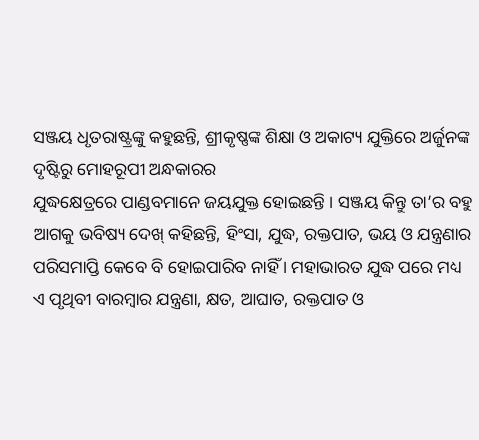ସଞ୍ଜୟ ଧୃତରାଷ୍ଟ୍ରଙ୍କୁ କହୁଛନ୍ତି, ଶ୍ରୀକୃଷ୍ଣଙ୍କ ଶିକ୍ଷା ଓ ଅକାଟ୍ୟ ଯୁକ୍ତିରେ ଅର୍ଜୁନଙ୍କ ଦୃଷ୍ଟିରୁ ମୋହରୂପୀ ଅନ୍ଧକାରର
ଯୁଦ୍ଧକ୍ଷେତ୍ରରେ ପାଣ୍ଡବମାନେ ଜୟଯୁକ୍ତ ହୋଇଛନ୍ତି । ସଞ୍ଜୟ କିନ୍ତୁ ତା’ର ବହୁ ଆଗକୁ ଭବିଷ୍ୟ ଦେଖ୍ କହିଛନ୍ତି, ହିଂସା, ଯୁଦ୍ଧ, ରକ୍ତପାତ, ଭୟ ଓ ଯନ୍ତ୍ରଣାର ପରିସମାପ୍ତି କେବେ ବି ହୋଇପାରିବ ନାହିଁ । ମହାଭାରତ ଯୁଦ୍ଧ ପରେ ମଧ୍ୟ ଏ ପୃଥିବୀ ବାରମ୍ବାର ଯନ୍ତ୍ରଣା, କ୍ଷତ, ଆଘାତ, ରକ୍ତପାତ ଓ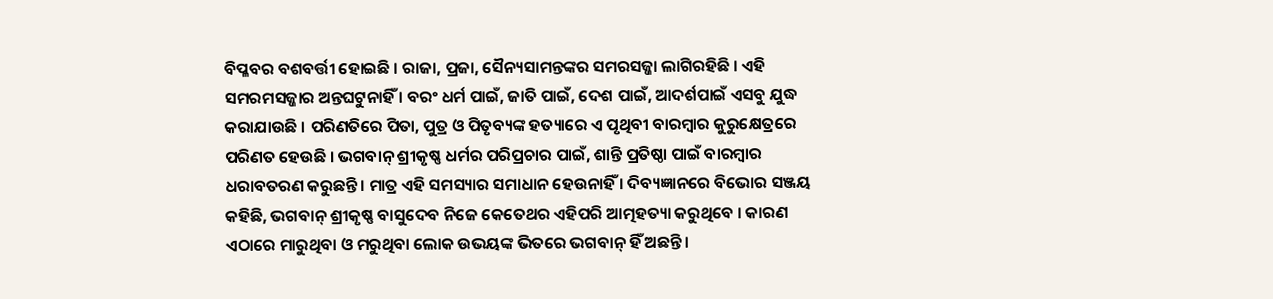ବିପ୍ଳବର ବଶବର୍ତ୍ତୀ ହୋଇଛି । ରାଜା, ପ୍ରଜା, ସୈନ୍ୟସାମନ୍ତଙ୍କର ସମରସଜ୍ଜା ଲାଗିରହିଛି । ଏହି ସମରମସଜ୍ଜାର ଅନ୍ତଘଟୁନାହିଁ । ବରଂ ଧର୍ମ ପାଇଁ, ଜାତି ପାଇଁ, ଦେଶ ପାଇଁ, ଆଦର୍ଶପାଇଁ ଏସବୁ ଯୁଦ୍ଧ କରାଯାଉଛି । ପରିଣତିରେ ପିତା, ପୁତ୍ର ଓ ପିତୃବ୍ୟଙ୍କ ହତ୍ୟାରେ ଏ ପୃଥିବୀ ବାରମ୍ବାର କୁରୁକ୍ଷେତ୍ରରେ ପରିଣତ ହେଉଛି । ଭଗବାନ୍ ଶ୍ରୀକୃଷ୍ଣ ଧର୍ମର ପରିପ୍ରଚାର ପାଇଁ, ଶାନ୍ତି ପ୍ରତିଷ୍ଠା ପାଇଁ ବାରମ୍ବାର ଧରାବତରଣ କରୁଛନ୍ତି । ମାତ୍ର ଏହି ସମସ୍ୟାର ସମାଧାନ ହେଉନାହିଁ । ଦିବ୍ୟଜ୍ଞାନରେ ବିଭୋର ସଞ୍ଜୟ କହିଛି, ଭଗବାନ୍ ଶ୍ରୀକୃଷ୍ଣ ବାସୁଦେବ ନିଜେ କେତେଥର ଏହିପରି ଆତ୍ମହତ୍ୟା କରୁଥିବେ । କାରଣ ଏଠାରେ ମାରୁଥିବା ଓ ମରୁଥିବା ଲୋକ ଉଭୟଙ୍କ ଭିତରେ ଭଗବାନ୍ ହିଁ ଅଛନ୍ତି ।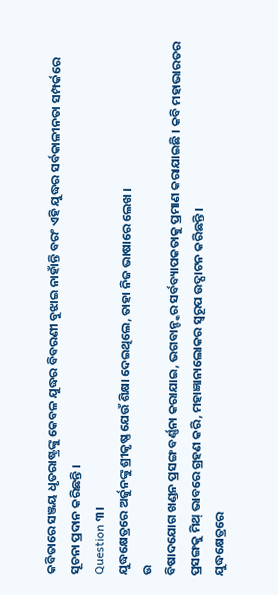କବିତାରେ ସଞ୍ଜୟ ଧୃତରାଷ୍ଟ୍ରଙ୍କୁ କେବଳ ଯୁଦ୍ଧର ବିବରଣୀ ବୁଝାଇ ନାହାଁନ୍ତି ବରଂ ଏହି ଯୁଦ୍ଧର ସର୍ବକାଳୀନତା ସମ୍ପର୍କରେ ସୂଚନା ପ୍ରଦାନ କରିଛନ୍ତି ।
Question ୩।
ଯୁଦ୍ଧକ୍ଷେତ୍ରରେ ଅର୍ଜୁନଙ୍କୁ ଶ୍ରୀକୃଷ୍ଣ ଯେଉଁ ଶିକ୍ଷା ଦେଇଥିଲେ, ତାହା ନିଜ ଭାଷାରେ ଲେଖ ।
ଉ
ବିଷାଦଯୋଗ ଖଣ୍ଡନ ପ୍ରସଙ୍ଗ ବର୍ଣ୍ଣନା କରାଯାଇ, ଭଗବାନ୍ଙ୍କର ସର୍ବବ୍ୟାପକତାକୁ ପ୍ରମାଣ କରାଯାଇଛି । କବି ମହାଭାରତର ପ୍ରସଙ୍ଗକୁ ମିଥ୍ ଭାବରେ ଗ୍ରହଣ କରି, ମହାଜ୍ଞାନାଲୋକର ସ୍ଵରୂପ ଉଦ୍ଘାଟନ କରିଛନ୍ତି ।
ଯୁଦ୍ଧକ୍ଷେତ୍ରରେ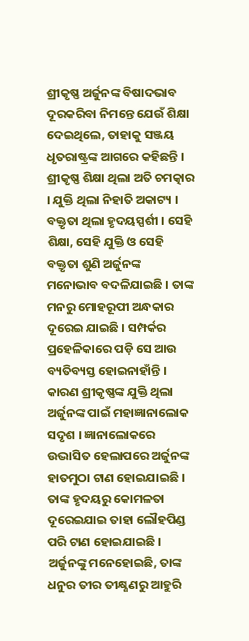ଶ୍ରୀକୃଷ୍ଣ ଅର୍ଜୁନଙ୍କ ବିଷାଦଭାବ ଦୂରକରିବା ନିମନ୍ତେ ଯେଉଁ ଶିକ୍ଷା ଦେଇଥିଲେ, ତାହାକୁ ସଞ୍ଜୟ ଧୃତରାଷ୍ଟ୍ରଙ୍କ ଆଗରେ କହିଛନ୍ତି । ଶ୍ରୀକୃଷ୍ଣ ଶିକ୍ଷା ଥିଲା ଅତି ଚମତ୍କାର । ଯୁକ୍ତି ଥିଲା ନିହାତି ଅକାଟ୍ୟ । ବକ୍ତୃତା ଥିଲା ହୃଦୟସ୍ପର୍ଶୀ । ସେହି ଶିକ୍ଷା, ସେହି ଯୁକ୍ତି ଓ ସେହି ବକ୍ତୃତା ଶୁଣି ଅର୍ଜୁନଙ୍କ ମନୋଭାବ ବଦଳିଯାଇଛି । ତାଙ୍କ ମନରୁ ମୋହରୂପୀ ଅନ୍ଧକାର ଦୂରେଇ ଯାଇଛି । ସମ୍ପର୍କର ପ୍ରହେଳିକାରେ ପଡ଼ି ସେ ଆଉ ବ୍ୟତିବ୍ୟସ୍ତ ହୋଇନାହାଁନ୍ତି । କାରଣ ଶ୍ରୀକୃଷ୍ଣଙ୍କ ଯୁକ୍ତି ଥିଲା ଅର୍ଜୁନଙ୍କ ପାଇଁ ମହାଜ୍ଞାନାଲୋକ ସଦୃଶ । ଜ୍ଞାନାଲୋକରେ ଉଦ୍ଭାସିତ ହେଲାପରେ ଅର୍ଜୁନଙ୍କ ହାତମୁଠା ଟାଣ ହୋଇଯାଇଛି । ତାଙ୍କ ହୃଦୟରୁ କୋମଳତା ଦୂରେଇଯାଇ ତାହା ଲୌହପିଣ୍ଡ ପରି ଟାଣ ହୋଇଯାଇଛି । ଅର୍ଜୁନଙ୍କୁ ମନେହୋଇଛି, ତାଙ୍କ ଧନୁର ତୀର ତୀକ୍ଷ୍ଣଣରୁ ଆହୁରି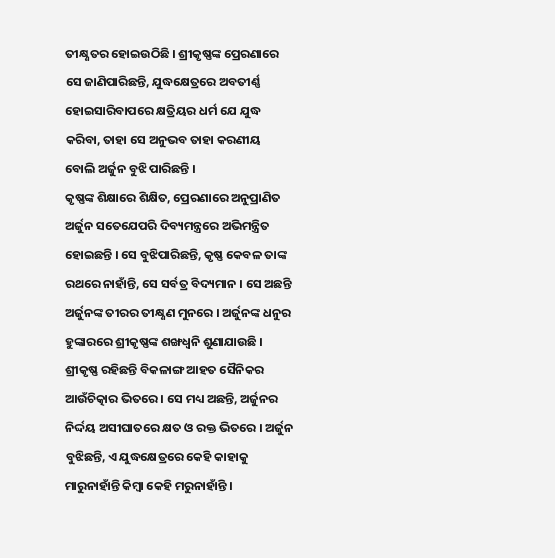ତୀକ୍ଷ୍ଣତର ହୋଇଉଠିଛି । ଶ୍ରୀକୃଷ୍ଣଙ୍କ ପ୍ରେରଣାରେ ସେ ଜାଣିପାରିଛନ୍ତି, ଯୁଦ୍ଧକ୍ଷେତ୍ରରେ ଅବତୀର୍ଣ୍ଣ ହୋଇସାରିବାପରେ କ୍ଷତ୍ରିୟର ଧର୍ମ ଯେ ଯୁଦ୍ଧ କରିବା, ତାହା ସେ ଅନୁଭବ ତାହା କରଣୀୟ ବୋଲି ଅର୍ଜୁନ ବୁଝି ପାରିଛନ୍ତି ।
କୃଷ୍ଣଙ୍କ ଶିକ୍ଷାରେ ଶିକ୍ଷିତ, ପ୍ରେରଣାରେ ଅନୁପ୍ରାଣିତ ଅର୍ଜୁନ ସତେଯେପରି ଦିବ୍ୟମନ୍ତ୍ରରେ ଅଭିମନ୍ତ୍ରିତ ହୋଇଛନ୍ତି । ସେ ବୁଝିପାରିଛନ୍ତି, କୃଷ୍ଣ କେବଳ ତାଙ୍କ ରଥରେ ନାହାଁନ୍ତି, ସେ ସର୍ବତ୍ର ବିଦ୍ୟମାନ । ସେ ଅଛନ୍ତି ଅର୍ଜୁନଙ୍କ ତୀରର ତୀକ୍ଷ୍ଣଣ ମୁନରେ । ଅର୍ଜୁନଙ୍କ ଧନୁର ହୁଙ୍କାରରେ ଶ୍ରୀକୃଷ୍ଣଙ୍କ ଶଙ୍ଖଧ୍ୱନି ଶୁଣାଯାଉଛି । ଶ୍ରୀକୃଷ୍ଣ ରହିଛନ୍ତି ବିକଳାଙ୍ଗ ଆହତ ସୈନିକର ଆଉଁଚିତ୍କାର ଭିତରେ । ସେ ମଧ୍ୟ ଅଛନ୍ତି, ଅର୍ଜୁନର ନିର୍ଦ୍ଦୟ ଅସୀଘାତରେ କ୍ଷତ ଓ ରକ୍ତ ଭିତରେ । ଅର୍ଜୁନ ବୁଝିଛନ୍ତି, ଏ ଯୁଦ୍ଧକ୍ଷେତ୍ରରେ କେହି କାହାକୁ ମାରୁନାହାଁନ୍ତି କିମ୍ବା କେହି ମରୁନାହାଁନ୍ତି ।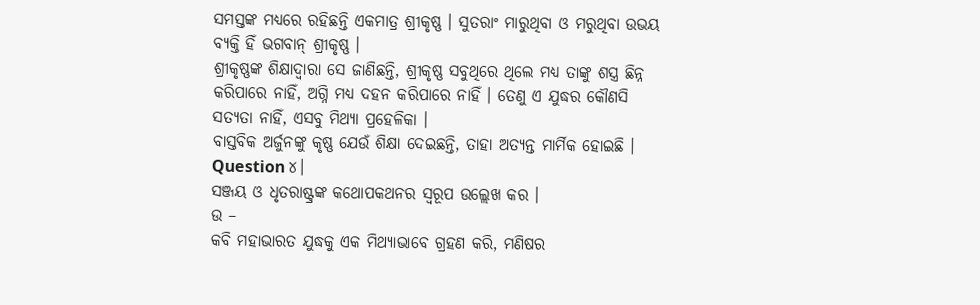ସମସ୍ତଙ୍କ ମଧ୍ୟରେ ରହିଛନ୍ତି ଏକମାତ୍ର ଶ୍ରୀକୃଷ୍ଣ । ସୁତରାଂ ମାରୁଥିବା ଓ ମରୁଥିବା ଉଭୟ ବ୍ୟକ୍ତି ହିଁ ଭଗବାନ୍ ଶ୍ରୀକୃଷ୍ଣ ।
ଶ୍ରୀକୃଷ୍ଣଙ୍କ ଶିକ୍ଷାଦ୍ଵାରା ସେ ଜାଣିଛନ୍ତି, ଶ୍ରୀକୃଷ୍ଣ ସବୁଥିରେ ଥିଲେ ମଧ୍ୟ ତାଙ୍କୁ ଶସ୍ତ୍ର ଛିନ୍ନ କରିପାରେ ନାହିଁ, ଅଗ୍ନି ମଧ୍ୟ ଦହନ କରିପାରେ ନାହିଁ । ତେଣୁ ଏ ଯୁଦ୍ଧର କୌଣସି ସତ୍ୟତା ନାହିଁ, ଏସବୁ ମିଥ୍ୟା ପ୍ରହେଳିକା ।
ବାସ୍ତବିକ ଅର୍ଜୁନଙ୍କୁ କୃଷ୍ଣ ଯେଉଁ ଶିକ୍ଷା ଦେଇଛନ୍ତି, ତାହା ଅତ୍ୟନ୍ତ ମାର୍ମିକ ହୋଇଛି ।
Question ୪।
ସଞ୍ଜୟ ଓ ଧୃତରାଷ୍ଟ୍ରଙ୍କ କଥୋପକଥନର ସ୍ଵରୂପ ଉଲ୍ଲେଖ କର ।
ଉ –
କବି ମହାଭାରତ ଯୁଦ୍ଧକୁ ଏକ ମିଥ୍ୟାଭାବେ ଗ୍ରହଣ କରି, ମଣିଷର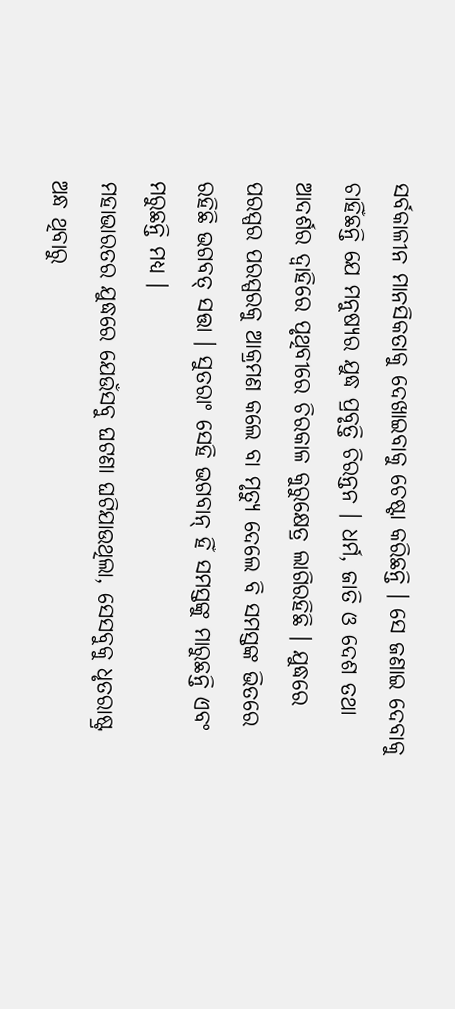ସର୍ବକାଳୀନ ମାନସିକତାକୁ ଦେଖାଇବାକୁ ଚେଷ୍ଟା କରିଛନ୍ତି । ସେ ଜଣାଇ ଦେବାକୁ ଚାହିଁଛନ୍ତି ଯେ ମନୁଷ୍ୟର ଯୁଦ୍ଧ ପ୍ରବୃତ୍ତି ଚିରନ୍ତନ । ଧର୍ମ, ଜାତି ଓ ଦେଶ ତଥା ଆଦର୍ଶର ଦ୍ଵାହିରେ ପୃଥିବୀରେ ଚିରକାଳ କୁରୁକ୍ଷେତ୍ର ଲାଗିରହିଛି । ଯୁଦ୍ଧରେ ପରସ୍ପର ପରସ୍ପରକୁ ଆକ୍ରମଣ କଲେ ବା ମୃତ୍ୟୁ ଦେଲେ ବି ସମସ୍ତଙ୍କ ଭିତରେ ରହିଛି ଭଗବତ୍ ସତ୍ତା । ସୁତରାଂ ସେହି ଭଗବାନ୍ ହିଁ ସମସ୍ତଙ୍କୁ ମାରୁଛନ୍ତି ଏବଂ ମରୁଛନ୍ତି ମଧ୍ୟ ।
ମହାଭାରତର ଯୁଦ୍ଧରେ ଯେଉଁସବୁ ଘଟଣା ଘଟିଯାଉଥିଲା, ସେସବୁକୁ ଧୃତରାଷ୍ଟ୍ର ଅନ୍ଧ ଥିବାରୁ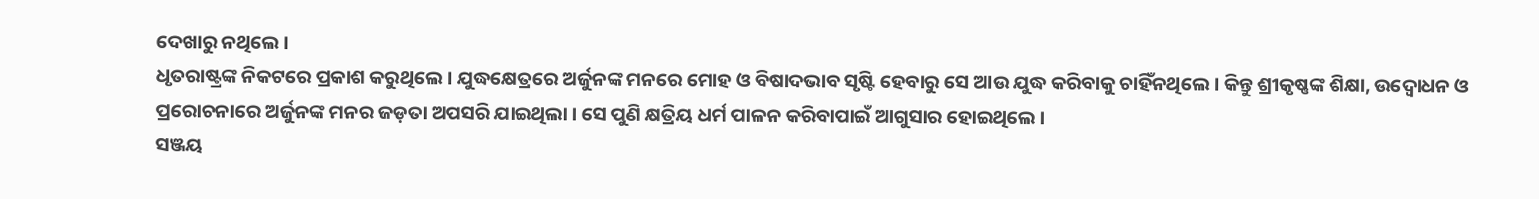ଦେଖାରୁ ନଥିଲେ ।
ଧୃତରାଷ୍ଟ୍ରଙ୍କ ନିକଟରେ ପ୍ରକାଶ କରୁଥିଲେ । ଯୁଦ୍ଧକ୍ଷେତ୍ରରେ ଅର୍ଜୁନଙ୍କ ମନରେ ମୋହ ଓ ବିଷାଦଭାବ ସୃଷ୍ଟି ହେବାରୁ ସେ ଆଉ ଯୁଦ୍ଧ କରିବାକୁ ଚାହିଁନଥିଲେ । କିନ୍ତୁ ଶ୍ରୀକୃଷ୍ଣଙ୍କ ଶିକ୍ଷା, ଉଦ୍ବୋଧନ ଓ ପ୍ରରୋଚନାରେ ଅର୍ଜୁନଙ୍କ ମନର ଜଡ଼ତା ଅପସରି ଯାଇଥିଲା । ସେ ପୁଣି କ୍ଷତ୍ରିୟ ଧର୍ମ ପାଳନ କରିବାପାଇଁ ଆଗୁସାର ହୋଇଥିଲେ ।
ସଞ୍ଜୟ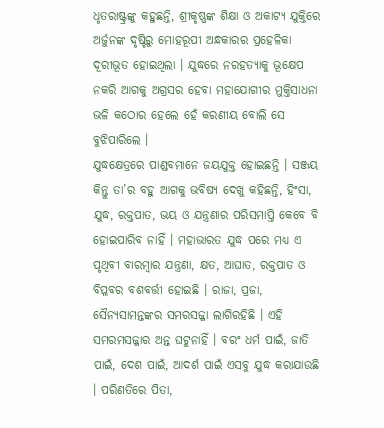ଧୃତରାଷ୍ଟ୍ରଙ୍କୁ କହୁଛନ୍ତି, ଶ୍ରୀକୃଷ୍ଣଙ୍କ ଶିକ୍ଷା ଓ ଅକାଟ୍ୟ ଯୁକ୍ତିରେ ଅର୍ଜୁନଙ୍କ ଦୃଷ୍ଟିରୁ ମୋହରୂପୀ ଅନ୍ଧକାରର ପ୍ରହେଳିକା ଦୂରୀଭୂତ ହୋଇଥିଲା । ଯୁଦ୍ଧରେ ନରହତ୍ୟାକୁ ଭୂକ୍ଷେପ ନକରି ଆଗକୁ ଅଗ୍ରସର ହେବା ମହାଯୋଗୀର ମୁକ୍ତିସାଧନା ଭଳି କଠୋର ହେଲେ ହେଁ କରଣୀୟ ବୋଲି ସେ ବୁଝିପାରିଲେ ।
ଯୁଦ୍ଧକ୍ଷେତ୍ରରେ ପାଣ୍ଡବମାନେ ଜୟଯୁକ୍ତ ହୋଇଛନ୍ତି । ସଞ୍ଜୟ କିନ୍ତୁ ତା’ର ବହୁ ଆଗକୁ ଭବିଷ୍ୟ ଦେଖୁ କହିଛନ୍ତି, ହିଂସା, ଯୁଦ୍ଧ, ରକ୍ତପାତ, ଭୟ ଓ ଯନ୍ତ୍ରଣାର ପରିସମାପ୍ତି କେବେ ବି ହୋଇପାରିବ ନାହିଁ । ମହାଭାରତ ଯୁଦ୍ଧ ପରେ ମଧ୍ୟ ଏ ପୃଥିବୀ ବାରମ୍ବାର ଯନ୍ତ୍ରଣା, କ୍ଷତ, ଆଘାତ, ରକ୍ତପାତ ଓ ବିପ୍ଳବର ବଶବର୍ତ୍ତୀ ହୋଇଛି । ରାଜା, ପ୍ରଜା, ସୈନ୍ୟସାମନ୍ତଙ୍କର ସମରସଜ୍ଜା ଲାଗିରହିଛି । ଏହି ସମରମସଜ୍ଜାର ଅନ୍ତ ଘଟୁନାହିଁ । ବରଂ ଧର୍ମ ପାଇଁ, ଜାତି ପାଇଁ, ଦେଶ ପାଇଁ, ଆଦର୍ଶ ପାଇଁ ଏସବୁ ଯୁଦ୍ଧ କରାଯାଉଛି । ପରିଣତିରେ ପିତା,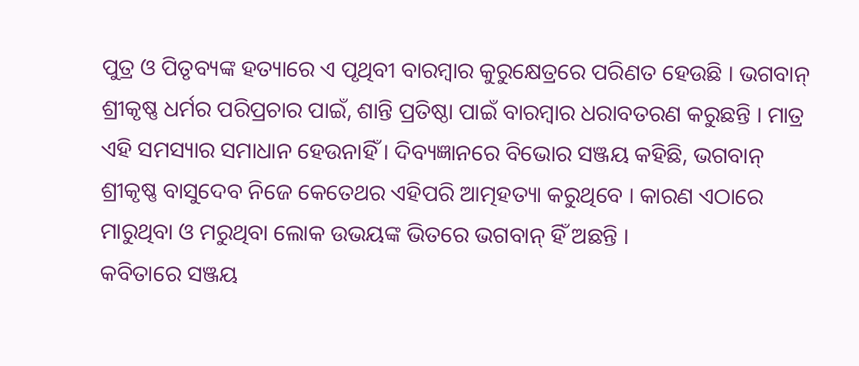ପୁତ୍ର ଓ ପିତୃବ୍ୟଙ୍କ ହତ୍ୟାରେ ଏ ପୃଥିବୀ ବାରମ୍ବାର କୁରୁକ୍ଷେତ୍ରରେ ପରିଣତ ହେଉଛି । ଭଗବାନ୍ ଶ୍ରୀକୃଷ୍ଣ ଧର୍ମର ପରିପ୍ରଚାର ପାଇଁ, ଶାନ୍ତି ପ୍ରତିଷ୍ଠା ପାଇଁ ବାରମ୍ବାର ଧରାବତରଣ କରୁଛନ୍ତି । ମାତ୍ର ଏହି ସମସ୍ୟାର ସମାଧାନ ହେଉନାହିଁ । ଦିବ୍ୟଜ୍ଞାନରେ ବିଭୋର ସଞ୍ଜୟ କହିଛି, ଭଗବାନ୍ ଶ୍ରୀକୃଷ୍ଣ ବାସୁଦେବ ନିଜେ କେତେଥର ଏହିପରି ଆତ୍ମହତ୍ୟା କରୁଥିବେ । କାରଣ ଏଠାରେ ମାରୁଥିବା ଓ ମରୁଥିବା ଲୋକ ଉଭୟଙ୍କ ଭିତରେ ଭଗବାନ୍ ହିଁ ଅଛନ୍ତି ।
କବିତାରେ ସଞ୍ଜୟ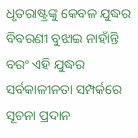ଧୃତରାଷ୍ଟ୍ରଙ୍କୁ କେବଳ ଯୁଦ୍ଧର ବିବରଣୀ ବୁଝାଇ ନାହାଁନ୍ତି ବରଂ ଏହି ଯୁଦ୍ଧର ସର୍ବକାଳୀନତା ସମ୍ପର୍କରେ ସୂଚନା ପ୍ରଦାନ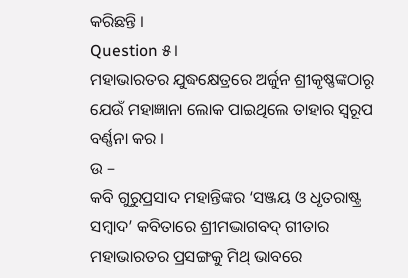କରିଛନ୍ତି ।
Question ୫।
ମହାଭାରତର ଯୁଦ୍ଧକ୍ଷେତ୍ରରେ ଅର୍ଜୁନ ଶ୍ରୀକୃଷ୍ଣଙ୍କଠାରୃ ଯେଉଁ ମହାଜ୍ଞାନା ଲୋକ ପାଇଥିଲେ ତାହାର ସ୍ୱରୂପ ବର୍ଣ୍ଣନା କର ।
ଉ –
କବି ଗୁରୁପ୍ରସାଦ ମହାନ୍ତିଙ୍କର ‘ସଞ୍ଜୟ ଓ ଧୃତରାଷ୍ଟ୍ର ସମ୍ବାଦ’ କବିତାରେ ଶ୍ରୀମଦ୍ଭାଗବଦ୍ ଗୀତାର ମହାଭାରତର ପ୍ରସଙ୍ଗକୁ ମିଥ୍ ଭାବରେ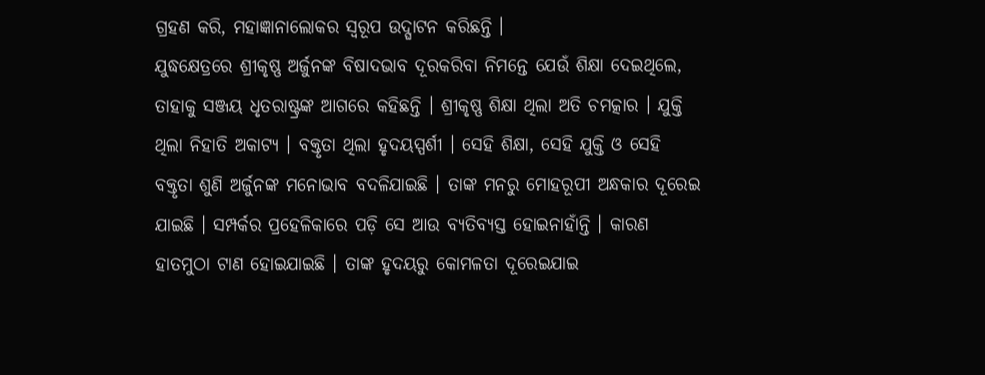ଗ୍ରହଣ କରି, ମହାଜ୍ଞାନାଲୋକର ସ୍ଵରୂପ ଉଦ୍ଘାଟନ କରିଛନ୍ତି ।
ଯୁଦ୍ଧକ୍ଷେତ୍ରରେ ଶ୍ରୀକୃଷ୍ଣ ଅର୍ଜୁନଙ୍କ ବିଷାଦଭାବ ଦୂରକରିବା ନିମନ୍ତେ ଯେଉଁ ଶିକ୍ଷା ଦେଇଥିଲେ, ତାହାକୁ ସଞ୍ଜୟ ଧୃତରାଷ୍ଟ୍ରଙ୍କ ଆଗରେ କହିଛନ୍ତି । ଶ୍ରୀକୃଷ୍ଣ ଶିକ୍ଷା ଥିଲା ଅତି ଚମତ୍କାର । ଯୁକ୍ତି ଥିଲା ନିହାତି ଅକାଟ୍ୟ । ବକ୍ତୃତା ଥିଲା ହୃଦୟସ୍ପର୍ଶୀ । ସେହି ଶିକ୍ଷା, ସେହି ଯୁକ୍ତି ଓ ସେହି ବକ୍ତୃତା ଶୁଣି ଅର୍ଜୁନଙ୍କ ମନୋଭାବ ବଦଳିଯାଇଛି । ତାଙ୍କ ମନରୁ ମୋହରୂପୀ ଅନ୍ଧକାର ଦୂରେଇ ଯାଇଛି । ସମ୍ପର୍କର ପ୍ରହେଳିକାରେ ପଡ଼ି ସେ ଆଉ ବ୍ୟତିବ୍ୟସ୍ତ ହୋଇନାହାଁନ୍ତି । କାରଣ ହାତମୁଠା ଟାଣ ହୋଇଯାଇଛି । ତାଙ୍କ ହୃଦୟରୁ କୋମଳତା ଦୂରେଇଯାଇ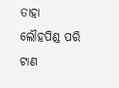ତାହା ଲୌହପିଣ୍ଡ ପରି ଟାଣ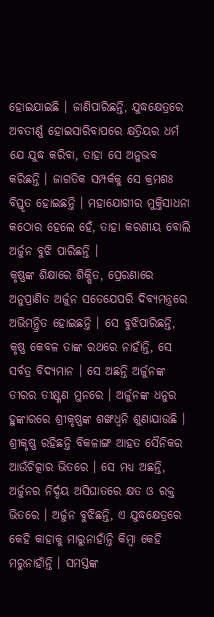ହୋଇଯାଇଛି । ଜାଣିପାରିଛନ୍ତି, ଯୁଦ୍ଧକ୍ଷେତ୍ରରେ ଅବତୀର୍ଣ୍ଣ ହୋଇସାରିବାପରେ କ୍ଷତ୍ରିୟର ଧର୍ମ ଯେ ଯୁଦ୍ଧ କରିବା, ତାହା ସେ ଅନୁଭବ କରିଛନ୍ତି । ଜାଗତିକ ସମ୍ପର୍କକୁ ସେ କ୍ରମଶଃ ବିସ୍ତୃତ ହୋଇଛନ୍ତି । ମହାଯୋଗୀର ମୁକ୍ତିସାଧନା କଠୋର ହେଲେ ହେଁ, ତାହା କରଣୀୟ ବୋଲି ଅର୍ଜୁନ ବୁଝି ପାରିଛନ୍ତି ।
କୃଷ୍ଣଙ୍କ ଶିକ୍ଷାରେ ଶିକ୍ଷିତ, ପ୍ରେରଣାରେ ଅନୁପ୍ରାଣିତ ଅର୍ଜୁନ ସତେଯେପରି ଦିବ୍ୟମନ୍ତ୍ରରେ ଅଭିମନ୍ତ୍ରିତ ହୋଇଛନ୍ତି । ସେ ବୁଝିପାରିଛନ୍ତି, କୃଷ୍ଣ କେବଳ ତାଙ୍କ ରଥରେ ନାହାଁନ୍ତି, ସେ ସର୍ବତ୍ର ବିଦ୍ୟମାନ । ସେ ଅଛନ୍ତି ଅର୍ଜୁନଙ୍କ ତୀରର ତୀକ୍ଷ୍ଣଣ ମୁନରେ । ଅର୍ଜୁନଙ୍କ ଧନୁର ହୁଙ୍କାରରେ ଶ୍ରୀକୃଷ୍ଣଙ୍କ ଶଙ୍ଖଧ୍ୱନି ଶୁଣାଯାଉଛି । ଶ୍ରୀକୃଷ୍ଣ ରହିଛନ୍ତି ବିକଳାଙ୍ଗ ଆହତ ସୈନିକର ଆଉଁଚିତ୍କାର ଭିତରେ । ସେ ମଧ୍ୟ ଅଛନ୍ତି, ଅର୍ଜୁନର ନିର୍ଦ୍ଦୟ ଅସିଘାତରେ କ୍ଷତ ଓ ରକ୍ତ ଭିତରେ । ଅର୍ଜୁନ ବୁଝିଛନ୍ତି, ଏ ଯୁଦ୍ଧକ୍ଷେତ୍ରରେ କେହି କାହାକୁ ମାରୁନାହାଁନ୍ତି କିମ୍ବା କେହି ମରୁନାହାଁନ୍ତି । ସମସ୍ତଙ୍କ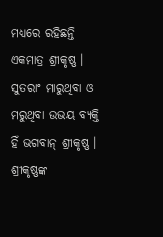ମଧ୍ୟରେ ରହିଛନ୍ତି ଏକମାତ୍ର ଶ୍ରୀକୃଷ୍ଣ । ସୁତରାଂ ମାରୁଥିବା ଓ ମରୁଥିବା ଉଭୟ ବ୍ୟକ୍ତି ହିଁ ଭଗବାନ୍ ଶ୍ରୀକୃଷ୍ଣ ।
ଶ୍ରୀକୃଷ୍ଣଙ୍କ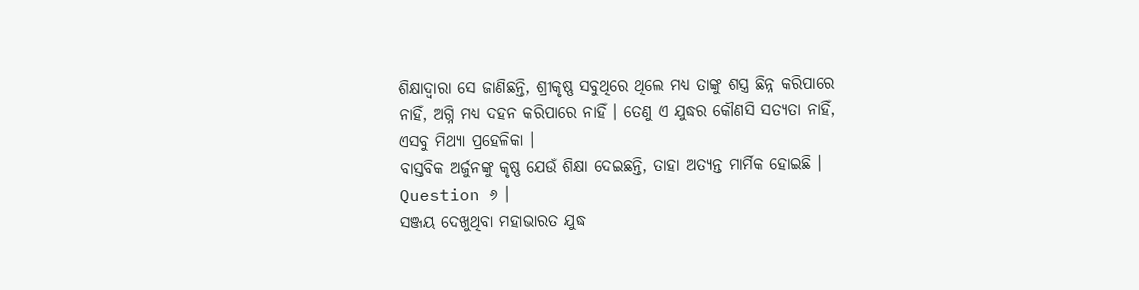ଶିକ୍ଷାଦ୍ଵାରା ସେ ଜାଣିଛନ୍ତି, ଶ୍ରୀକୃଷ୍ଣ ସବୁଥିରେ ଥିଲେ ମଧ୍ୟ ତାଙ୍କୁ ଶସ୍ତ୍ର ଛିନ୍ନ କରିପାରେ ନାହିଁ, ଅଗ୍ନି ମଧ୍ୟ ଦହନ କରିପାରେ ନାହିଁ । ତେଣୁ ଏ ଯୁଦ୍ଧର କୌଣସି ସତ୍ୟତା ନାହିଁ, ଏସବୁ ମିଥ୍ୟା ପ୍ରହେଳିକା ।
ବାସ୍ତବିକ ଅର୍ଜୁନଙ୍କୁ କୃଷ୍ଣ ଯେଉଁ ଶିକ୍ଷା ଦେଇଛନ୍ତି, ତାହା ଅତ୍ୟନ୍ତ ମାର୍ମିକ ହୋଇଛି ।
Question ୬ ।
ସଞ୍ଜୟ ଦେଖୁଥିବା ମହାଭାରତ ଯୁଦ୍ଧ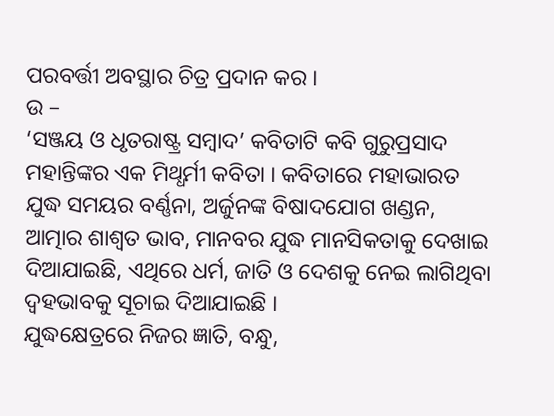ପରବର୍ତ୍ତୀ ଅବସ୍ଥାର ଚିତ୍ର ପ୍ରଦାନ କର ।
ଉ –
‘ସଞ୍ଜୟ ଓ ଧୃତରାଷ୍ଟ୍ର ସମ୍ବାଦ’ କବିତାଟି କବି ଗୁରୁପ୍ରସାଦ ମହାନ୍ତିଙ୍କର ଏକ ମିଥ୍ଧର୍ମୀ କବିତା । କବିତାରେ ମହାଭାରତ ଯୁଦ୍ଧ ସମୟର ବର୍ଣ୍ଣନା, ଅର୍ଜୁନଙ୍କ ବିଷାଦଯୋଗ ଖଣ୍ଡନ, ଆତ୍ମାର ଶାଶ୍ୱତ ଭାବ, ମାନବର ଯୁଦ୍ଧ ମାନସିକତାକୁ ଦେଖାଇ ଦିଆଯାଇଛି, ଏଥିରେ ଧର୍ମ, ଜାତି ଓ ଦେଶକୁ ନେଇ ଲାଗିଥିବା ଦ୍ଵହଭାବକୁ ସୂଚାଇ ଦିଆଯାଇଛି ।
ଯୁଦ୍ଧକ୍ଷେତ୍ରରେ ନିଜର ଜ୍ଞାତି, ବନ୍ଧୁ,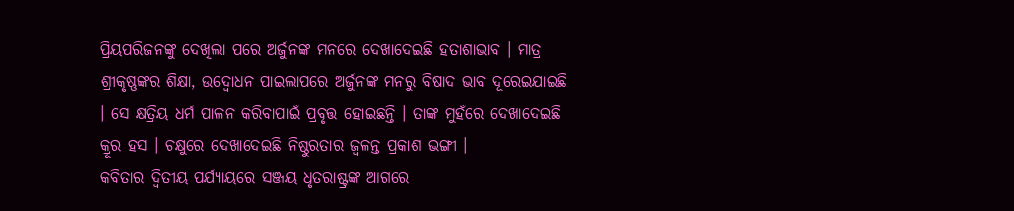ପ୍ରିୟପରିଜନଙ୍କୁ ଦେଖିଲା ପରେ ଅର୍ଜୁନଙ୍କ ମନରେ ଦେଖାଦେଇଛି ହତାଶାଭାବ । ମାତ୍ର ଶ୍ରୀକୃଷ୍ଣଙ୍କର ଶିକ୍ଷା, ଉଦ୍ବୋଧନ ପାଇଲାପରେ ଅର୍ଜୁନଙ୍କ ମନରୁ ବିଷାଦ ଭାବ ଦୂରେଇଯାଇଛି । ସେ କ୍ଷତ୍ରିୟ ଧର୍ମ ପାଳନ କରିବାପାଇଁ ପ୍ରବୃତ୍ତ ହୋଇଛନ୍ତି । ତାଙ୍କ ମୁହଁରେ ଦେଖାଦେଇଛି କ୍ରୂର ହସ । ଚକ୍ଷୁରେ ଦେଖାଦେଇଛି ନିଷ୍ଠୁରତାର ଜ୍ଵଳନ୍ତ ପ୍ରକାଶ ଭଙ୍ଗୀ ।
କବିତାର ଦ୍ଵିତୀୟ ପର୍ଯ୍ୟାୟରେ ସଞ୍ଜୟ ଧୃତରାଷ୍ଟ୍ରଙ୍କ ଆଗରେ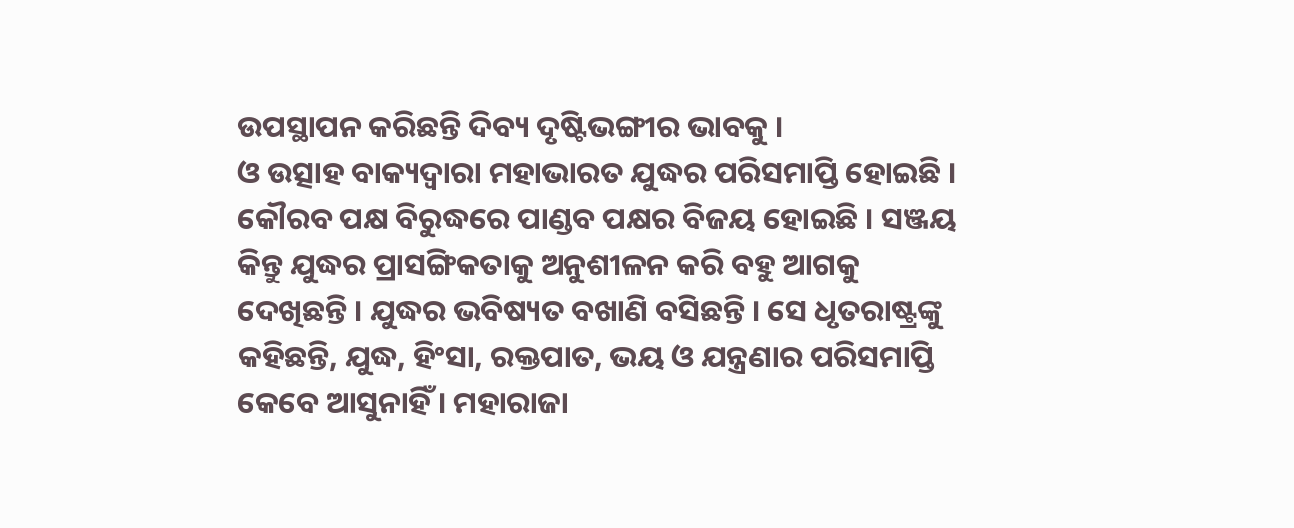ଉପସ୍ଥାପନ କରିଛନ୍ତି ଦିବ୍ୟ ଦୃଷ୍ଟିଭଙ୍ଗୀର ଭାବକୁ ।
ଓ ଉତ୍ସାହ ବାକ୍ୟଦ୍ଵାରା ମହାଭାରତ ଯୁଦ୍ଧର ପରିସମାପ୍ତି ହୋଇଛି । କୌରବ ପକ୍ଷ ବିରୁଦ୍ଧରେ ପାଣ୍ଡବ ପକ୍ଷର ବିଜୟ ହୋଇଛି । ସଞ୍ଜୟ କିନ୍ତୁ ଯୁଦ୍ଧର ପ୍ରାସଙ୍ଗିକତାକୁ ଅନୁଶୀଳନ କରି ବହୁ ଆଗକୁ ଦେଖିଛନ୍ତି । ଯୁଦ୍ଧର ଭବିଷ୍ୟତ ବଖାଣି ବସିଛନ୍ତି । ସେ ଧୃତରାଷ୍ଟ୍ରଙ୍କୁ କହିଛନ୍ତି, ଯୁଦ୍ଧ, ହିଂସା, ରକ୍ତପାତ, ଭୟ ଓ ଯନ୍ତ୍ରଣାର ପରିସମାପ୍ତି କେବେ ଆସୁନାହିଁ । ମହାରାଜା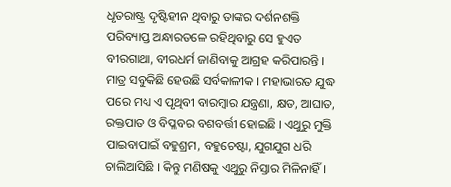ଧୃତରାଷ୍ଟ୍ର ଦୃଷ୍ଟିହୀନ ଥିବାରୁ ତାଙ୍କର ଦର୍ଶନଶକ୍ତି ପରିବ୍ୟାପ୍ତ ଅନ୍ଧାରତଳେ ରହିଥିବାରୁ ସେ ହୁଏତ ବୀରଗାଥା, ବୀରଧର୍ମ ଜାଣିବାକୁ ଆଗ୍ରହ କରିପାରନ୍ତି । ମାତ୍ର ସବୁକିଛି ହେଉଛି ସର୍ବକାଳୀକ । ମହାଭାରତ ଯୁଦ୍ଧ ପରେ ମଧ୍ୟ ଏ ପୃଥିବୀ ବାରମ୍ବାର ଯନ୍ତ୍ରଣା, କ୍ଷତ, ଆଘାତ, ରକ୍ତପାତ ଓ ବିପ୍ଳବର ବଶବର୍ତ୍ତୀ ହୋଇଛି । ଏଥୁରୁ ମୁକ୍ତି ପାଇବାପାଇଁ ବହୁଶ୍ରମ, ବହୁଚେଷ୍ଟା, ଯୁଗଯୁଗ ଧରି ଚାଲିଆସିଛି । କିନ୍ତୁ ମଣିଷକୁ ଏଥୁରୁ ନିସ୍ତାର ମିଳିନାହିଁ ।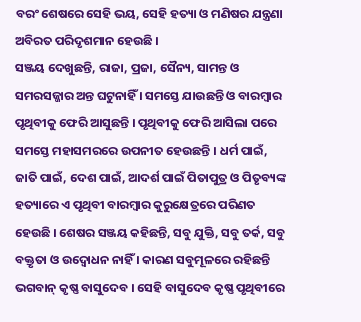ବରଂ ଶେଷରେ ସେହି ଭୟ, ସେହି ହତ୍ୟା ଓ ମଣିଷର ଯନ୍ତ୍ରଣା ଅବିରତ ପରିଦୃଶମାନ ହେଉଛି ।
ସଞ୍ଜୟ ଦେଖୁଛନ୍ତି, ରାଜା, ପ୍ରଜା, ସୈନ୍ୟ, ସାମନ୍ତ ଓ ସମରସଜ୍ଜାର ଅନ୍ତ ଘଟୁନାହିଁ । ସମସ୍ତେ ଯାଉଛନ୍ତି ଓ ବାରମ୍ବାର ପୃଥିବୀକୁ ଫେରି ଆସୁଛନ୍ତି । ପୃଥିବୀକୁ ଫେରି ଆସିଲା ପରେ ସମସ୍ତେ ମହାସମରରେ ଉପନୀତ ହେଉଛନ୍ତି । ଧର୍ମ ପାଇଁ, ଜାତି ପାଇଁ, ଦେଶ ପାଇଁ, ଆଦର୍ଶ ପାଇଁ ପିତାପୁତ୍ର ଓ ପିତୃବ୍ୟଙ୍କ ହତ୍ୟାରେ ଏ ପୃଥିବୀ ବାରମ୍ବାର କୁରୁକ୍ଷେତ୍ରରେ ପରିଣତ ହେଉଛି । ଶେଷର ସଞ୍ଜୟ କହିଛନ୍ତି, ସବୁ ଯୁକ୍ତି, ସବୁ ତର୍କ, ସବୁ ବକ୍ତୃତା ଓ ଉଦ୍ବୋଧନ ନାହିଁ । କାରଣ ସବୁମୂଳରେ ରହିଛନ୍ତି ଭଗବାନ୍ କୃଷ୍ଣ ବାସୁଦେବ । ସେହି ବାସୁଦେବ କୃଷ୍ଣ ପୃଥିବୀରେ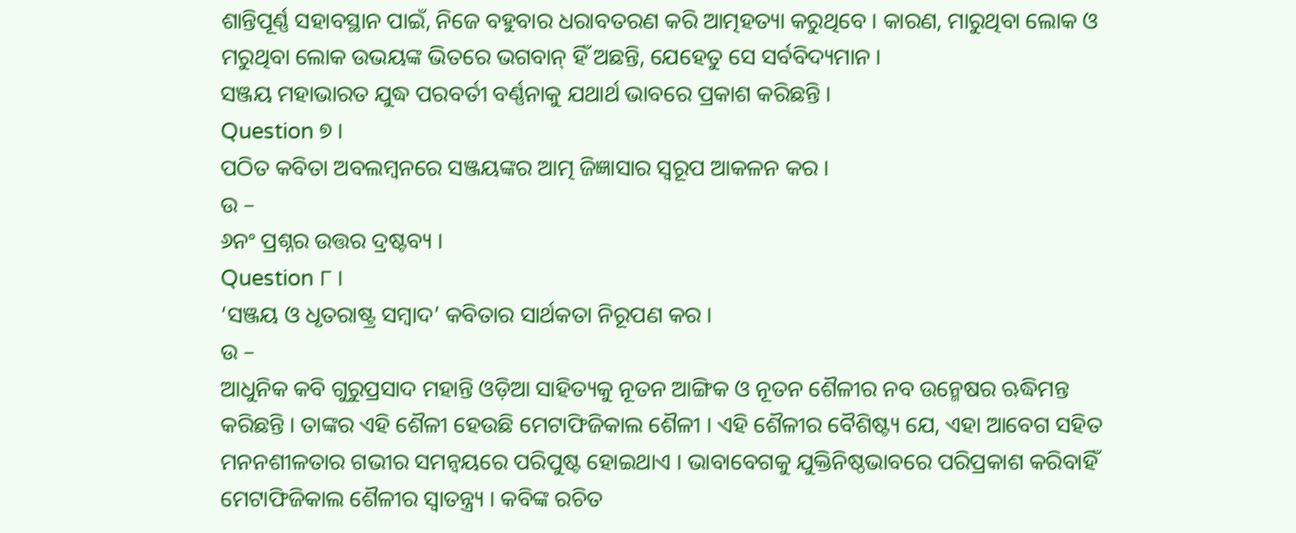ଶାନ୍ତିପୂର୍ଣ୍ଣ ସହାବସ୍ଥାନ ପାଇଁ, ନିଜେ ବହୁବାର ଧରାବତରଣ କରି ଆତ୍ମହତ୍ୟା କରୁଥିବେ । କାରଣ, ମାରୁଥିବା ଲୋକ ଓ ମରୁଥିବା ଲୋକ ଉଭୟଙ୍କ ଭିତରେ ଭଗବାନ୍ ହିଁ ଅଛନ୍ତି, ଯେହେତୁ ସେ ସର୍ବବିଦ୍ୟମାନ ।
ସଞ୍ଜୟ ମହାଭାରତ ଯୁଦ୍ଧ ପରବର୍ତୀ ବର୍ଣ୍ଣନାକୁ ଯଥାର୍ଥ ଭାବରେ ପ୍ରକାଶ କରିଛନ୍ତି ।
Question ୭ ।
ପଠିତ କବିତା ଅବଲମ୍ବନରେ ସଞ୍ଜୟଙ୍କର ଆତ୍ମ ଜିଜ୍ଞାସାର ସ୍ଵରୂପ ଆକଳନ କର ।
ଉ –
୬ନଂ ପ୍ରଶ୍ନର ଉତ୍ତର ଦ୍ରଷ୍ଟବ୍ୟ ।
Question ୮ ।
‘ସଞ୍ଜୟ ଓ ଧୃତରାଷ୍ଟ୍ର ସମ୍ବାଦ’ କବିତାର ସାର୍ଥକତା ନିରୂପଣ କର ।
ଉ –
ଆଧୁନିକ କବି ଗୁରୁପ୍ରସାଦ ମହାନ୍ତି ଓଡ଼ିଆ ସାହିତ୍ୟକୁ ନୂତନ ଆଙ୍ଗିକ ଓ ନୂତନ ଶୈଳୀର ନବ ଉନ୍ମେଷର ଋଦ୍ଧିମନ୍ତ କରିଛନ୍ତି । ତାଙ୍କର ଏହି ଶୈଳୀ ହେଉଛି ମେଟାଫିଜିକାଲ ଶୈଳୀ । ଏହି ଶୈଳୀର ବୈଶିଷ୍ଟ୍ୟ ଯେ, ଏହା ଆବେଗ ସହିତ ମନନଶୀଳତାର ଗଭୀର ସମନ୍ବୟରେ ପରିପୁଷ୍ଟ ହୋଇଥାଏ । ଭାବାବେଗକୁ ଯୁକ୍ତିନିଷ୍ଠଭାବରେ ପରିପ୍ରକାଶ କରିବାହିଁ ମେଟାଫିଜିକାଲ ଶୈଳୀର ସ୍ଵାତନ୍ତ୍ର୍ୟ । କବିଙ୍କ ରଚିତ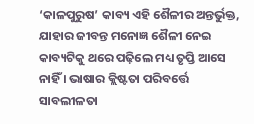‘କାଳପୁରୁଷ’ କାବ୍ୟ ଏହି ଶୈଳୀର ଅନ୍ତର୍ଭୁକ୍ତ, ଯାହାର ଜୀବନ୍ତ ମନୋଜ୍ଞ ଶୈଳୀ ନେଇ କାବ୍ୟଟିକୁ ଥରେ ପଢ଼ିଲେ ମଧ୍ୟ ତୃପ୍ତି ଆସେ ନାହିଁ । ଭାଷାର କ୍ଲିଷ୍ଟତା ପରିବର୍ତ୍ତେ ସାବଲୀଳତା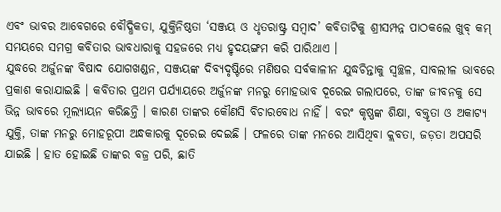ଏବଂ ଭାବର ଆବେଗରେ ବୌଦ୍ଧିକତା, ଯୁକ୍ତିନିଷ୍ଠତା ‘ସଞ୍ଜୟ ଓ ଧୃତରାଷ୍ଟ୍ର ସମ୍ବାଦ’ କବିତାଟିକୁ ଶ୍ରୀସମ୍ପନ୍ନ ପାଠକଲେ ଖୁବ୍ କମ୍ ସମୟରେ ସମଗ୍ର କବିତାର ଭାବଧାରାକୁ ସହଜରେ ମଧ୍ୟ ହୃଦୟଙ୍ଗମ କରି ପାରିଥାଏ ।
ଯୁଦ୍ଧରେ ଅର୍ଜୁନଙ୍କ ବିଷାଦ ଯୋଗଖଣ୍ଡନ, ସଞ୍ଜୟଙ୍କ ଦିବ୍ୟଦୃଷ୍ଟିରେ ମଣିଷର ସର୍ବକାଳୀନ ଯୁଦ୍ଧଚିନ୍ତାକୁ ସ୍ୱଚ୍ଛଳ, ସାବଲୀଳ ଭାବରେ ପ୍ରକାଶ କରାଯାଇଛି । କବିତାର ପ୍ରଥମ ପର୍ଯ୍ୟାୟରେ ଅର୍ଜୁନଙ୍କ ମନରୁ ମୋହଭାବ ଦୂରେଇ ଗଲାପରେ, ତାଙ୍କ ଜୀବନକୁ ସେ ଭିନ୍ନ ଭାବରେ ମୂଲ୍ୟାୟନ କରିଛନ୍ତି । କାରଣ ତାଙ୍କର କୌଣସି ବିଚାରବୋଧ ନାହିଁ । ବରଂ କୃଷ୍ଣଙ୍କ ଶିକ୍ଷା, ବକ୍ତୃତା ଓ ଅକାଟ୍ୟ ଯୁକ୍ତି, ତାଙ୍କ ମନରୁ ମୋହରୂପୀ ଅନ୍ଧକାରକୁ ଦୂରେଇ ଦେଇଛି । ଫଳରେ ତାଙ୍କ ମନରେ ଆସିଥିବା କ୍ଲବତା, ଜଡ଼ତା ଅପସରି ଯାଇଛି । ହାତ ହୋଇଛି ତାଙ୍କର ବଜ୍ର ପରି, ଛାତି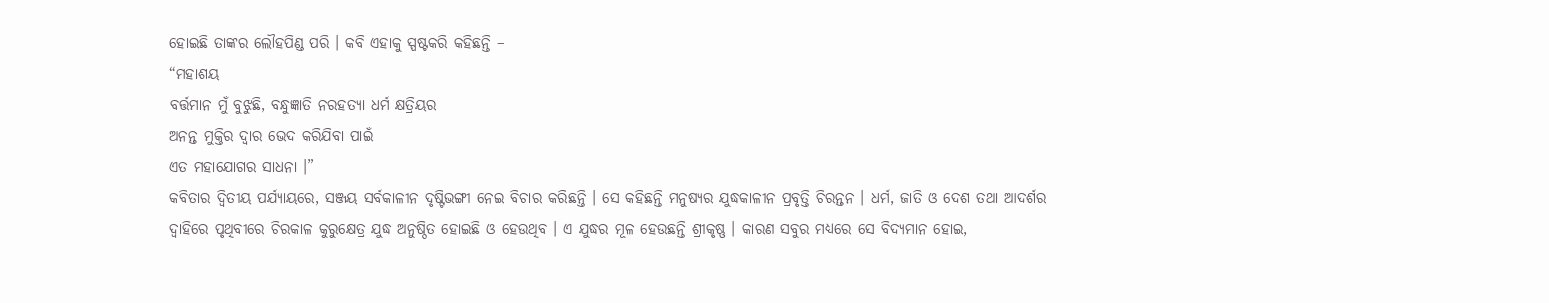ହୋଇଛି ତାଙ୍କର ଲୌହପିଣ୍ଡ ପରି । କବି ଏହାକୁ ସ୍ପଷ୍ଟକରି କହିଛନ୍ତି –
“ମହାଶୟ
ବର୍ତ୍ତମାନ ମୁଁ ବୁଝୁଛି, ବନ୍ଧୁଜ୍ଞାତି ନରହତ୍ୟା ଧର୍ମ କ୍ଷତ୍ରିୟର
ଅନନ୍ତ ମୁକ୍ତିର ଦ୍ଵାର ଭେଦ କରିଯିବା ପାଇଁ
ଏତ ମହାଯୋଗର ସାଧନା ।”
କବିତାର ଦ୍ବିତୀୟ ପର୍ଯ୍ୟାୟରେ, ସଞ୍ଜୟ ସର୍ବକାଳୀନ ଦୃଷ୍ଟିଭଙ୍ଗୀ ନେଇ ବିଚାର କରିଛନ୍ତି । ସେ କହିଛନ୍ତି ମନୁଷ୍ୟର ଯୁଦ୍ଧକାଳୀନ ପ୍ରବୃତ୍ତି ଚିରନ୍ତନ । ଧର୍ମ, ଜାତି ଓ ଦେଶ ତଥା ଆଦର୍ଶର ଦ୍ଵାହିରେ ପୃଥିବୀରେ ଚିରକାଳ କୁରୁକ୍ଷେତ୍ର ଯୁଦ୍ଧ ଅନୁଷ୍ଠିତ ହୋଇଛି ଓ ହେଉଥିବ । ଏ ଯୁଦ୍ଧର ମୂଳ ହେଉଛନ୍ତି ଶ୍ରୀକୃଷ୍ଣ । କାରଣ ସବୁର ମଧ୍ୟରେ ସେ ବିଦ୍ୟମାନ ହୋଇ,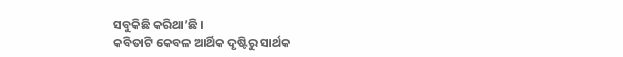ସବୁକିଛି କରିଥା’ଛି ।
କବିତାଟି କେବଳ ଆର୍ଥିକ ଦୃଷ୍ଟିରୁ ସାର୍ଥକ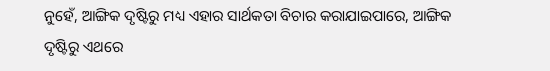ନୁହେଁ, ଆଙ୍ଗିକ ଦୃଷ୍ଟିରୁ ମଧ୍ୟ ଏହାର ସାର୍ଥକତା ବିଚାର କରାଯାଇପାରେ, ଆଙ୍ଗିକ ଦୃଷ୍ଟିରୁ ଏଥରେ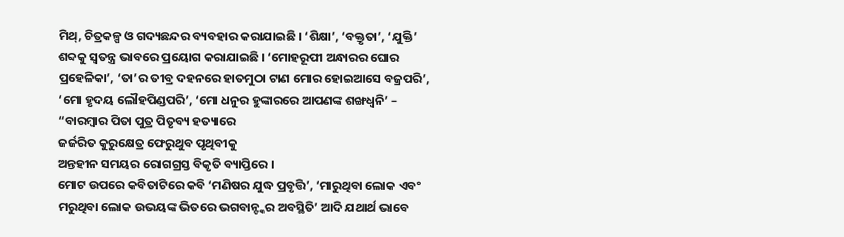ମିଥ୍, ଚିତ୍ରକଳ୍ପ ଓ ଗଦ୍ୟଛନ୍ଦର ବ୍ୟବହାର କରାଯାଇଛି । ‘ଶିକ୍ଷା’, ‘ବକ୍ତୃତା’, ‘ଯୁକ୍ତି’ ଶବ୍ଦକୁ ସ୍ବତନ୍ତ୍ର ଭାବରେ ପ୍ରୟୋଗ କରାଯାଇଛି । ‘ମୋହରୂପୀ ଅନ୍ଧାରର ଘୋର ପ୍ରହେଳିକା’, ‘ତା’ର ତୀବ୍ର ଦହନରେ ହାତମୁଠା ଟାଣ ମୋର ହୋଇଆସେ ବଜ୍ରପରି’, ‘ମୋ ହୃଦୟ ଲୌହପିଣ୍ଡପରି’, ‘ମୋ ଧନୁର ହୁଙ୍କାରରେ ଆପଣଙ୍କ ଶଙ୍ଖଧ୍ୱନି’ –
“ବାରମ୍ବାର ପିତା ପୁତ୍ର ପିତୃବ୍ୟ ହତ୍ୟାରେ
ଜର୍ଜରିତ କୁରୁକ୍ଷେତ୍ର ଫେରୁଥୁବ ପୃଥିବୀକୁ
ଅନ୍ତହୀନ ସମୟର ରୋଗଗ୍ରସ୍ତ ବିକୃତି ବ୍ୟାପ୍ତିରେ ।
ମୋଟ ଉପରେ କବିତାଟିରେ କବି ‘ମଣିଷର ଯୁଦ୍ଧ ପ୍ରବୃତ୍ତି’, ‘ମାରୁଥିବା ଲୋକ ଏବଂ ମରୁଥିବା ଲୋକ ଉଭୟଙ୍କ ଭିତରେ ଭଗବାନ୍ଙ୍କର ଅବସ୍ଥିତି’ ଆଦି ଯଥାର୍ଥ ଭାବେ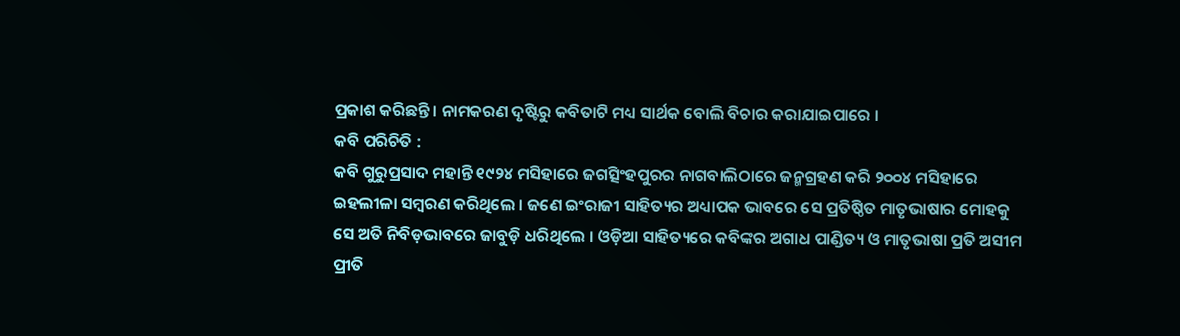ପ୍ରକାଶ କରିଛନ୍ତି । ନାମକରଣ ଦୃଷ୍ଟିରୁ କବିତାଟି ମଧ୍ୟ ସାର୍ଥକ ବୋଲି ବିଚାର କରାଯାଇପାରେ ।
କବି ପରିଚିତି :
କବି ଗୁରୁପ୍ରସାଦ ମହାନ୍ତି ୧୯୨୪ ମସିହାରେ ଜଗତ୍ସିଂହପୁରର ନାଗବାଲିଠାରେ ଜନ୍ମଗ୍ରହଣ କରି ୨୦୦୪ ମସିହାରେ ଇହଲୀଳା ସମ୍ବରଣ କରିଥିଲେ । ଜଣେ ଇଂରାଜୀ ସାହିତ୍ୟର ଅଧ୍ୟାପକ ଭାବରେ ସେ ପ୍ରତିଷ୍ଠିତ ମାତୃଭାଷାର ମୋହକୁ ସେ ଅତି ନିବିଡ଼ଭାବରେ ଜାବୁଡ଼ି ଧରିଥିଲେ । ଓଡ଼ିଆ ସାହିତ୍ୟରେ କବିଙ୍କର ଅଗାଧ ପାଣ୍ଡିତ୍ୟ ଓ ମାତୃଭାଷା ପ୍ରତି ଅସୀମ ପ୍ରୀତି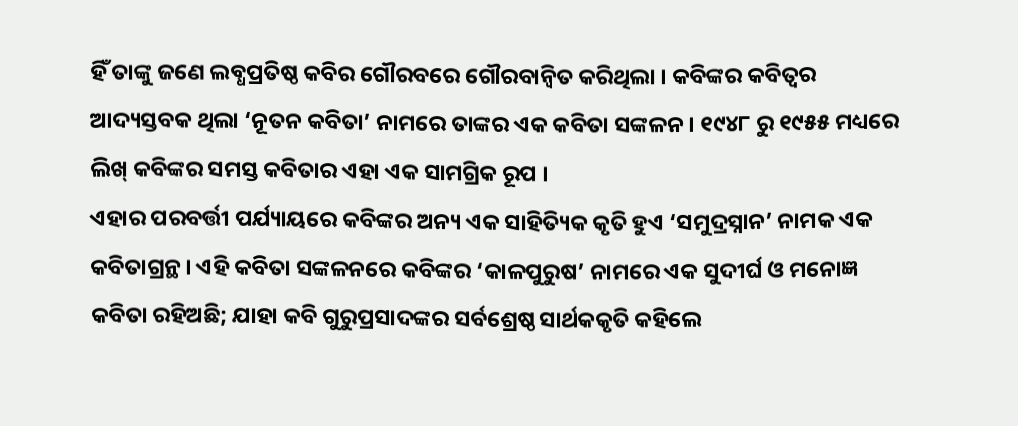ହିଁ ତାଙ୍କୁ ଜଣେ ଲବ୍ଧପ୍ରତିଷ୍ଠ କବିର ଗୌରବରେ ଗୌରବାନ୍ବିତ କରିଥିଲା । କବିଙ୍କର କବିତ୍ଵର ଆଦ୍ୟସ୍ତବକ ଥିଲା ‘ନୂତନ କବିତା’ ନାମରେ ତାଙ୍କର ଏକ କବିତା ସଙ୍କଳନ । ୧୯୪୮ ରୁ ୧୯୫୫ ମଧ୍ୟରେ ଲିଖ୍ କବିଙ୍କର ସମସ୍ତ କବିତାର ଏହା ଏକ ସାମଗ୍ରିକ ରୂପ ।
ଏହାର ପରବର୍ତ୍ତୀ ପର୍ଯ୍ୟାୟରେ କବିଙ୍କର ଅନ୍ୟ ଏକ ସାହିତ୍ୟିକ କୃତି ହୁଏ ‘ସମୁଦ୍ରସ୍ନାନ’ ନାମକ ଏକ କବିତାଗ୍ରନ୍ଥ । ଏହି କବିତା ସଙ୍କଳନରେ କବିଙ୍କର ‘କାଳପୁରୁଷ’ ନାମରେ ଏକ ସୁଦୀର୍ଘ ଓ ମନୋଜ୍ଞ କବିତା ରହିଅଛି; ଯାହା କବି ଗୁରୁପ୍ରସାଦଙ୍କର ସର୍ବଶ୍ରେଷ୍ଠ ସାର୍ଥକକୃତି କହିଲେ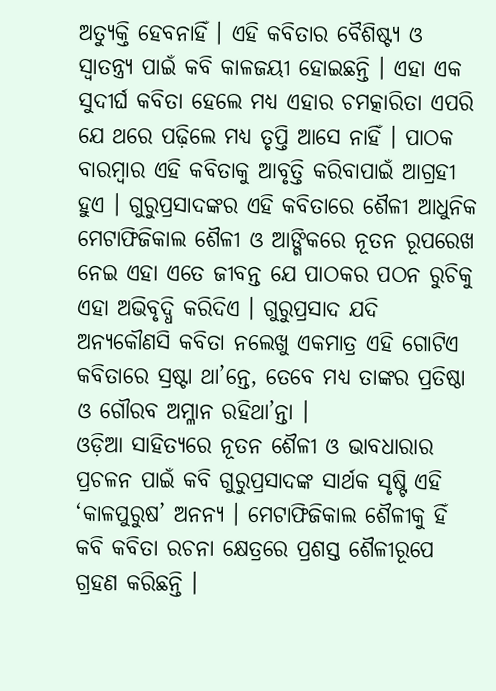ଅତ୍ୟୁକ୍ତି ହେବନାହିଁ । ଏହି କବିତାର ବୈଶିଷ୍ଟ୍ୟ ଓ ସ୍ଵାତନ୍ତ୍ର୍ୟ ପାଇଁ କବି କାଳଜୟୀ ହୋଇଛନ୍ତି । ଏହା ଏକ ସୁଦୀର୍ଘ କବିତା ହେଲେ ମଧ୍ୟ ଏହାର ଚମତ୍କାରିତା ଏପରି ଯେ ଥରେ ପଢ଼ିଲେ ମଧ୍ୟ ତୃପ୍ତି ଆସେ ନାହିଁ । ପାଠକ ବାରମ୍ବାର ଏହି କବିତାକୁ ଆବୃତ୍ତି କରିବାପାଇଁ ଆଗ୍ରହୀ ହୁଏ । ଗୁରୁପ୍ରସାଦଙ୍କର ଏହି କବିତାରେ ଶୈଳୀ ଆଧୁନିକ ମେଟାଫିଜିକାଲ ଶୈଳୀ ଓ ଆଙ୍ଗିକରେ ନୂତନ ରୂପରେଖ ନେଇ ଏହା ଏତେ ଜୀବନ୍ତ ଯେ ପାଠକର ପଠନ ରୁଚିକୁ ଏହା ଅଭିବୃଦ୍ଧି କରିଦିଏ । ଗୁରୁପ୍ରସାଦ ଯଦି ଅନ୍ୟକୌଣସି କବିତା ନଲେଖୁ ଏକମାତ୍ର ଏହି ଗୋଟିଏ କବିତାରେ ସ୍ରଷ୍ଟା ଥା’ନ୍ତେ, ତେବେ ମଧ୍ୟ ତାଙ୍କର ପ୍ରତିଷ୍ଠା ଓ ଗୌରବ ଅମ୍ଳାନ ରହିଥା’ନ୍ତା ।
ଓଡ଼ିଆ ସାହିତ୍ୟରେ ନୂତନ ଶୈଳୀ ଓ ଭାବଧାରାର ପ୍ରଚଳନ ପାଇଁ କବି ଗୁରୁପ୍ରସାଦଙ୍କ ସାର୍ଥକ ସୃଷ୍ଟି ଏହି ‘କାଳପୁରୁଷ’ ଅନନ୍ୟ । ମେଟାଫିଜିକାଲ ଶୈଳୀକୁ ହିଁ କବି କବିତା ରଚନା କ୍ଷେତ୍ରରେ ପ୍ରଶସ୍ତ ଶୈଳୀରୂପେ ଗ୍ରହଣ କରିଛନ୍ତି ।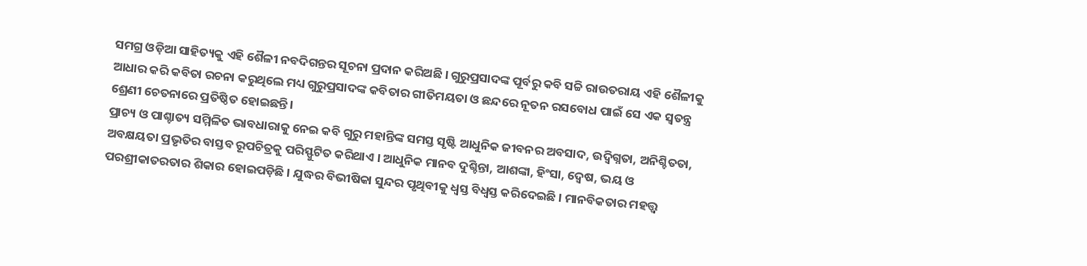ସମଗ୍ର ଓଡ଼ିଆ ସାହିତ୍ୟକୁ ଏହି ଶୈଳୀ ନବଦିଗନ୍ତର ସୂଚନା ପ୍ରଦାନ କରିଅଛି । ଗୁରୁପ୍ରସାଦଙ୍କ ପୂର୍ବରୁ କବି ସଚ୍ଚି ରାଉତରାୟ ଏହି ଶୈଳୀକୁ ଆଧାର କରି କବିତା ରଚନା କରୁଥିଲେ ମଧ୍ୟ ଗୁରୁପ୍ରସାଦଙ୍କ କବିତାର ଗୀତିମୟତା ଓ ଛନ୍ଦରେ ନୂତନ ରସବୋଧ ପାଇଁ ସେ ଏକ ସ୍ଵତନ୍ତ୍ର ଶ୍ରେଣୀ ଚେତନାରେ ପ୍ରତିଷ୍ଠିତ ହୋଇଛନ୍ତି ।
ପ୍ରାଚ୍ୟ ଓ ପାଶ୍ଚାତ୍ୟ ସମ୍ମିଳିତ ଭାବଧାରାକୁ ନେଇ କବି ଗୁରୁ ମହାନ୍ତିଙ୍କ ସମସ୍ତ ସୃଷ୍ଟି ଆଧୁନିକ ଜୀବନର ଅବସାଦ, ଉଦ୍ବିଗ୍ନତା, ଅନିଶ୍ଚିତତା, ଅବକ୍ଷୟତା ପ୍ରଭୃତିର ବାସ୍ତବ ରୂପଚିତ୍ରକୁ ପରିସ୍ଫୁଟିତ କରିଥାଏ । ଆଧୁନିକ ମାନବ ଦୁଶ୍ଚିନ୍ତା, ଆଶଙ୍କା, ହିଂସା, ଦ୍ବେଷ, ଭୟ ଓ ପରଶ୍ରୀକାତରତାର ଶିକାର ହୋଇପଡ଼ିଛି । ଯୁଦ୍ଧର ବିଭୀଷିକା ସୁନ୍ଦର ପୃଥିବୀକୁ ଧ୍ବସ୍ତ ବିଧ୍ବସ୍ତ କରିଦେଇଛି । ମାନବିକତାର ମହତ୍ତ୍ବ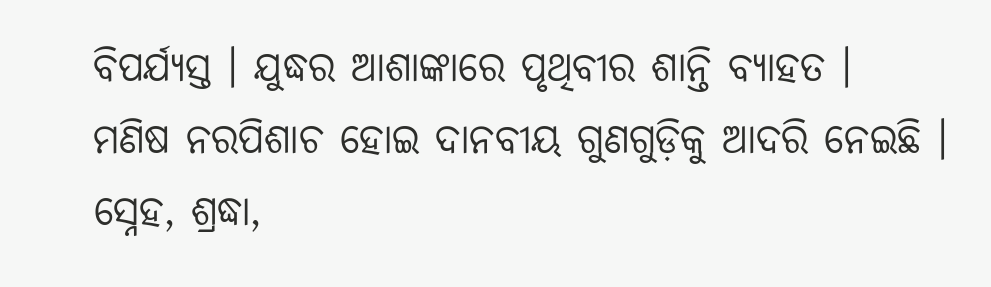ବିପର୍ଯ୍ୟସ୍ତ । ଯୁଦ୍ଧର ଆଶାଙ୍କାରେ ପୃଥିବୀର ଶାନ୍ତି ବ୍ୟାହତ ।
ମଣିଷ ନରପିଶାଚ ହୋଇ ଦାନବୀୟ ଗୁଣଗୁଡ଼ିକୁ ଆଦରି ନେଇଛି । ସ୍ନେହ, ଶ୍ରଦ୍ଧା,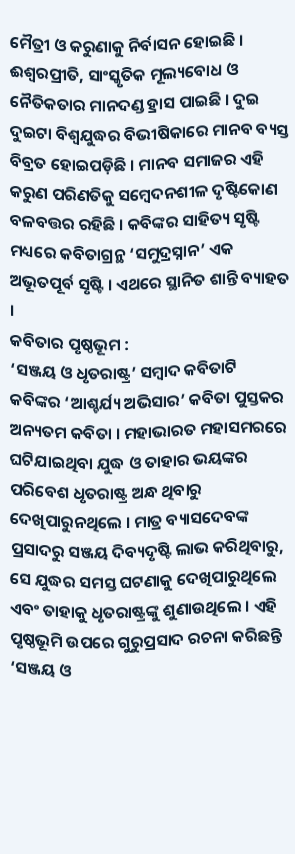ମୈତ୍ରୀ ଓ କରୁଣାକୁ ନିର୍ବାସନ ହୋଇଛି । ଈଶ୍ଵରପ୍ରୀତି, ସାଂସ୍କୃତିକ ମୂଲ୍ୟବୋଧ ଓ ନୈତିକତାର ମାନଦଣ୍ଡ ହ୍ରାସ ପାଇଛି । ଦୁଇ ଦୁଇଟା ବିଶ୍ୱଯୁଦ୍ଧର ବିଭୀଷିକାରେ ମାନବ ବ୍ୟସ୍ତ ବିବ୍ରତ ହୋଇପଡ଼ିଛି । ମାନବ ସମାଜର ଏହି କରୁଣ ପରିଣତିକୁ ସମ୍ବେଦନଶୀଳ ଦୃଷ୍ଟିକୋଣ ବଳବତ୍ତର ରହିଛି । କବିଙ୍କର ସାହିତ୍ୟ ସୃଷ୍ଟି ମଧ୍ୟରେ କବିତାଗ୍ରନ୍ଥ ‘ସମୁଦ୍ରସ୍ନାନ’ ଏକ ଅଭୂତପୂର୍ବ ସୃଷ୍ଟି । ଏଥରେ ସ୍ଥାନିତ ଶାନ୍ତି ବ୍ୟାହତ ।
କବିତାର ପୃଷ୍ଠଭୂମ :
‘ସଞ୍ଜୟ ଓ ଧୃତରାଷ୍ଟ୍ର’ ସମ୍ବାଦ କବିତାଟି କବିଙ୍କର ‘ଆଶ୍ଚର୍ଯ୍ୟ ଅଭିସାର’ କବିତା ପୁସ୍ତକର ଅନ୍ୟତମ କବିତା । ମହାଭାରତ ମହାସମରରେ ଘଟିଯାଇଥିବା ଯୁଦ୍ଧ ଓ ତାହାର ଭୟଙ୍କର ପରିବେଶ ଧୃତରାଷ୍ଟ୍ର ଅନ୍ଧ ଥିବାରୁ ଦେଖିପାରୁନଥିଲେ । ମାତ୍ର ବ୍ୟାସଦେବଙ୍କ ପ୍ରସାଦରୁ ସଞ୍ଜୟ ଦିବ୍ୟଦୃଷ୍ଟି ଲାଭ କରିଥିବାରୁ, ସେ ଯୁଦ୍ଧର ସମସ୍ତ ଘଟଣାକୁ ଦେଖିପାରୁଥିଲେ ଏବଂ ତାହାକୁ ଧୃତରାଷ୍ଟ୍ରଙ୍କୁ ଶୁଣାଉଥିଲେ । ଏହି ପୃଷ୍ଠଭୂମି ଉପରେ ଗୁରୁପ୍ରସାଦ ରଚନା କରିଛନ୍ତି ‘ସଞ୍ଜୟ ଓ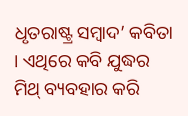ଧୃତରାଷ୍ଟ୍ର ସମ୍ବାଦ’ କବିତା । ଏଥିରେ କବି ଯୁଦ୍ଧର ମିଥ୍ ବ୍ୟବହାର କରି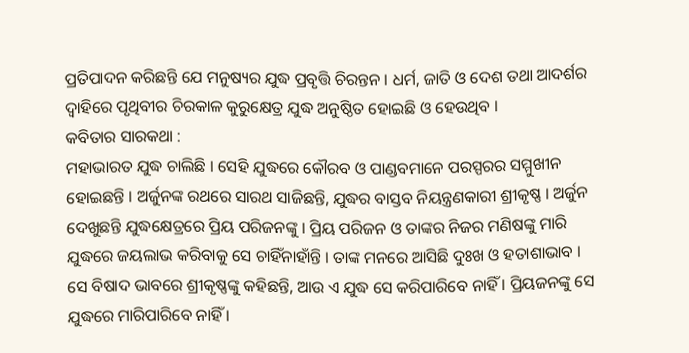ପ୍ରତିପାଦନ କରିଛନ୍ତି ଯେ ମନୁଷ୍ୟର ଯୁଦ୍ଧ ପ୍ରବୃତ୍ତି ଚିରନ୍ତନ । ଧର୍ମ, ଜାତି ଓ ଦେଶ ତଥା ଆଦର୍ଶର ଦ୍ଵାହିରେ ପୃଥିବୀର ଚିରକାଳ କୁରୁକ୍ଷେତ୍ର ଯୁଦ୍ଧ ଅନୁଷ୍ଠିତ ହୋଇଛି ଓ ହେଉଥିବ ।
କବିତାର ସାରକଥା :
ମହାଭାରତ ଯୁଦ୍ଧ ଚାଲିଛି । ସେହି ଯୁଦ୍ଧରେ କୌରବ ଓ ପାଣ୍ଡବମାନେ ପରସ୍ପରର ସମ୍ମୁଖୀନ ହୋଇଛନ୍ତି । ଅର୍ଜୁନଙ୍କ ରଥରେ ସାରଥ ସାଜିଛନ୍ତି, ଯୁଦ୍ଧର ବାସ୍ତବ ନିୟନ୍ତ୍ରଣକାରୀ ଶ୍ରୀକୃଷ୍ଣ । ଅର୍ଜୁନ ଦେଖୁଛନ୍ତି ଯୁଦ୍ଧକ୍ଷେତ୍ରରେ ପ୍ରିୟ ପରିଜନଙ୍କୁ । ପ୍ରିୟ ପରିଜନ ଓ ତାଙ୍କର ନିଜର ମଣିଷଙ୍କୁ ମାରି ଯୁଦ୍ଧରେ ଜୟଲାଭ କରିବାକୁ ସେ ଚାହିଁନାହାଁନ୍ତି । ତାଙ୍କ ମନରେ ଆସିଛି ଦୁଃଖ ଓ ହତାଶାଭାବ । ସେ ବିଷାଦ ଭାବରେ ଶ୍ରୀକୃଷ୍ଣଙ୍କୁ କହିଛନ୍ତି, ଆଉ ଏ ଯୁଦ୍ଧ ସେ କରିପାରିବେ ନାହିଁ । ପ୍ରିୟଜନଙ୍କୁ ସେ ଯୁଦ୍ଧରେ ମାରିପାରିବେ ନାହିଁ ।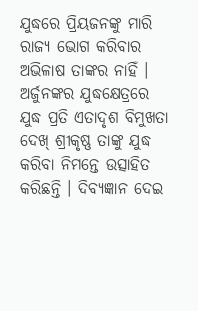ଯୁଦ୍ଧରେ ପ୍ରିୟଜନଙ୍କୁ ମାରି ରାଜ୍ୟ ଭୋଗ କରିବାର ଅଭିଳାଷ ତାଙ୍କର ନାହିଁ । ଅର୍ଜୁନଙ୍କର ଯୁଦ୍ଧକ୍ଷେତ୍ରରେ ଯୁଦ୍ଧ ପ୍ରତି ଏତାଦୃଶ ବିମୁଖତା ଦେଖ୍ ଶ୍ରୀକୃଷ୍ଣ ତାଙ୍କୁ ଯୁଦ୍ଧ କରିବା ନିମନ୍ତେ ଉତ୍ସାହିତ କରିଛନ୍ତି । ଦିବ୍ୟଜ୍ଞାନ ଦେଇ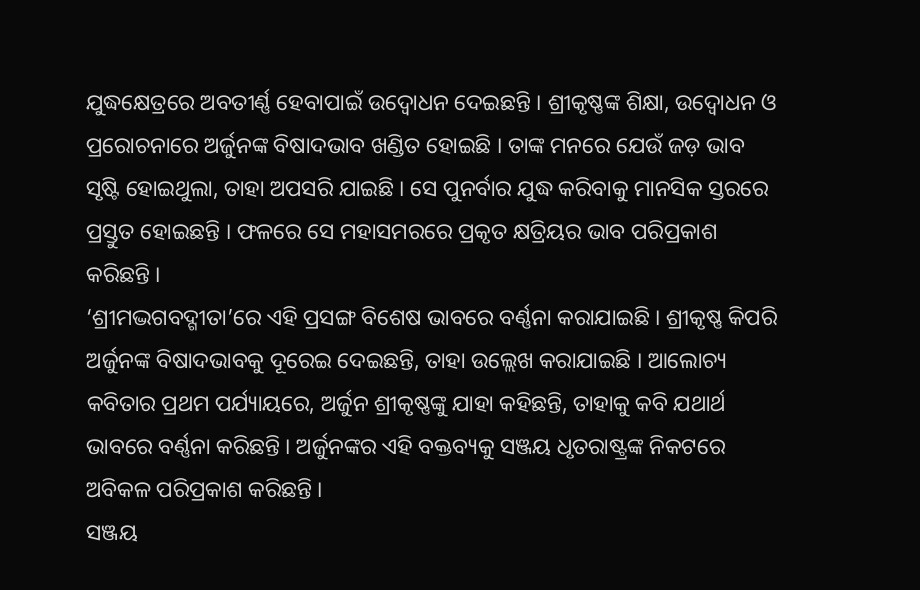ଯୁଦ୍ଧକ୍ଷେତ୍ରରେ ଅବତୀର୍ଣ୍ଣ ହେବାପାଇଁ ଉଦ୍ବୋଧନ ଦେଇଛନ୍ତି । ଶ୍ରୀକୃଷ୍ଣଙ୍କ ଶିକ୍ଷା, ଉଦ୍ବୋଧନ ଓ ପ୍ରରୋଚନାରେ ଅର୍ଜୁନଙ୍କ ବିଷାଦଭାବ ଖଣ୍ଡିତ ହୋଇଛି । ତାଙ୍କ ମନରେ ଯେଉଁ ଜଡ଼ ଭାବ ସୃଷ୍ଟି ହୋଇଥୁଲା, ତାହା ଅପସରି ଯାଇଛି । ସେ ପୁନର୍ବାର ଯୁଦ୍ଧ କରିବାକୁ ମାନସିକ ସ୍ତରରେ ପ୍ରସ୍ତୁତ ହୋଇଛନ୍ତି । ଫଳରେ ସେ ମହାସମରରେ ପ୍ରକୃତ କ୍ଷତ୍ରିୟର ଭାବ ପରିପ୍ରକାଶ କରିଛନ୍ତି ।
‘ଶ୍ରୀମଦ୍ଭଗବଦ୍ଗୀତା’ରେ ଏହି ପ୍ରସଙ୍ଗ ବିଶେଷ ଭାବରେ ବର୍ଣ୍ଣନା କରାଯାଇଛି । ଶ୍ରୀକୃଷ୍ଣ କିପରି ଅର୍ଜୁନଙ୍କ ବିଷାଦଭାବକୁ ଦୂରେଇ ଦେଇଛନ୍ତି, ତାହା ଉଲ୍ଲେଖ କରାଯାଇଛି । ଆଲୋଚ୍ୟ କବିତାର ପ୍ରଥମ ପର୍ଯ୍ୟାୟରେ, ଅର୍ଜୁନ ଶ୍ରୀକୃଷ୍ଣଙ୍କୁ ଯାହା କହିଛନ୍ତି, ତାହାକୁ କବି ଯଥାର୍ଥ ଭାବରେ ବର୍ଣ୍ଣନା କରିଛନ୍ତି । ଅର୍ଜୁନଙ୍କର ଏହି ବକ୍ତବ୍ୟକୁ ସଞ୍ଜୟ ଧୃତରାଷ୍ଟ୍ରଙ୍କ ନିକଟରେ ଅବିକଳ ପରିପ୍ରକାଶ କରିଛନ୍ତି ।
ସଞ୍ଜୟ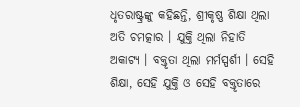ଧୃତରାଷ୍ଟ୍ରଙ୍କୁ କହିଛନ୍ତି, ଶ୍ରୀକୃଷ୍ଣ ଶିକ୍ଷା ଥିଲା ଅତି ଚମତ୍କାର । ଯୁକ୍ତି ଥିଲା ନିହାତି ଅକାଟ୍ୟ । ବକ୍ତୃତା ଥିଲା ମର୍ମସ୍ପର୍ଶୀ । ସେହି ଶିକ୍ଷା, ସେହି ଯୁକ୍ତି ଓ ସେହି ବକ୍ତୃତାରେ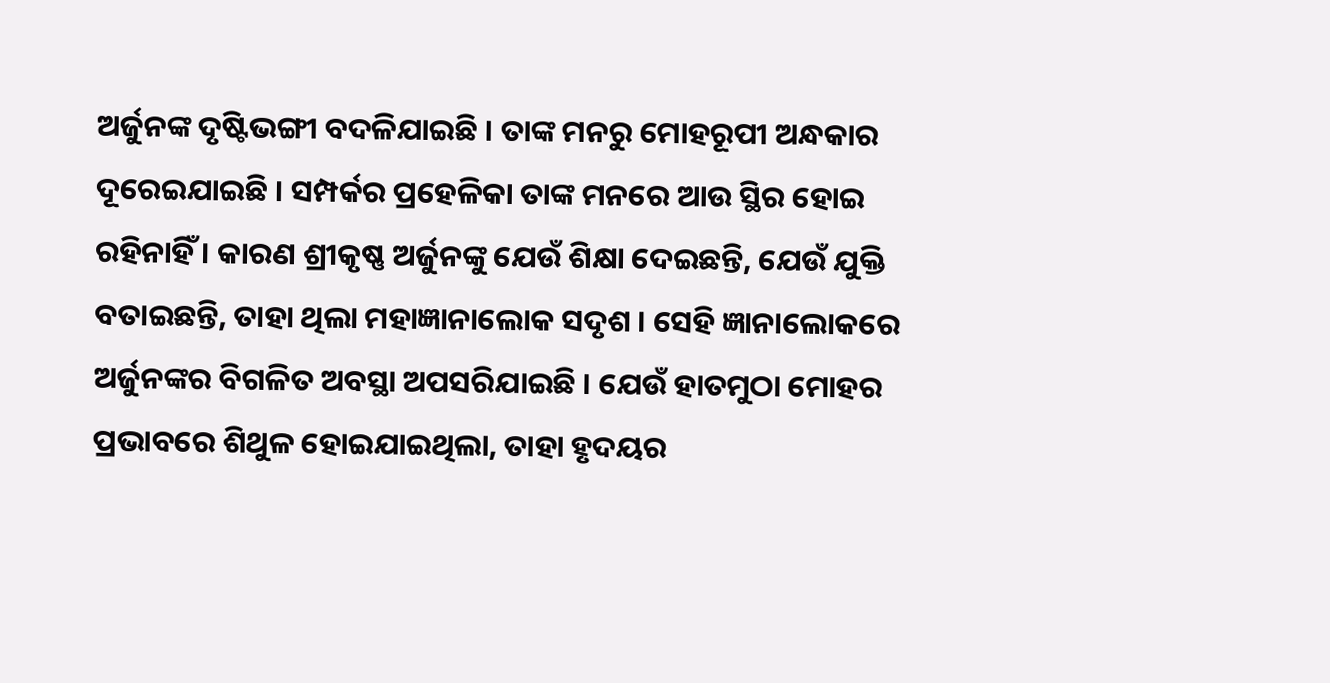ଅର୍ଜୁନଙ୍କ ଦୃଷ୍ଟିଭଙ୍ଗୀ ବଦଳିଯାଇଛି । ତାଙ୍କ ମନରୁ ମୋହରୂପୀ ଅନ୍ଧକାର ଦୂରେଇଯାଇଛି । ସମ୍ପର୍କର ପ୍ରହେଳିକା ତାଙ୍କ ମନରେ ଆଉ ସ୍ଥିର ହୋଇ ରହିନାହିଁ । କାରଣ ଶ୍ରୀକୃଷ୍ଣ ଅର୍ଜୁନଙ୍କୁ ଯେଉଁ ଶିକ୍ଷା ଦେଇଛନ୍ତି, ଯେଉଁ ଯୁକ୍ତି ବତାଇଛନ୍ତି, ତାହା ଥିଲା ମହାଜ୍ଞାନାଲୋକ ସଦୃଶ । ସେହି ଜ୍ଞାନାଲୋକରେ ଅର୍ଜୁନଙ୍କର ବିଗଳିତ ଅବସ୍ଥା ଅପସରିଯାଇଛି । ଯେଉଁ ହାତମୁଠା ମୋହର ପ୍ରଭାବରେ ଶିଥୁଳ ହୋଇଯାଇଥିଲା, ତାହା ହୃଦୟର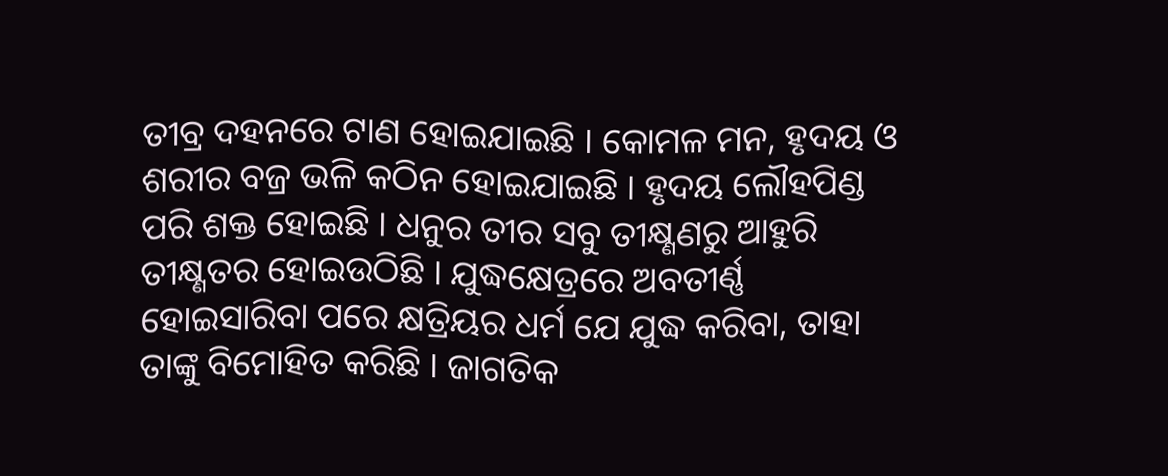ତୀବ୍ର ଦହନରେ ଟାଣ ହୋଇଯାଇଛି । କୋମଳ ମନ, ହୃଦୟ ଓ ଶରୀର ବଜ୍ର ଭଳି କଠିନ ହୋଇଯାଇଛି । ହୃଦୟ ଲୌହପିଣ୍ଡ ପରି ଶକ୍ତ ହୋଇଛି । ଧନୁର ତୀର ସବୁ ତୀକ୍ଷ୍ଣଣରୁ ଆହୁରି ତୀକ୍ଷ୍ଣତର ହୋଇଉଠିଛି । ଯୁଦ୍ଧକ୍ଷେତ୍ରରେ ଅବତୀର୍ଣ୍ଣ ହୋଇସାରିବା ପରେ କ୍ଷତ୍ରିୟର ଧର୍ମ ଯେ ଯୁଦ୍ଧ କରିବା, ତାହା ତାଙ୍କୁ ବିମୋହିତ କରିଛି । ଜାଗତିକ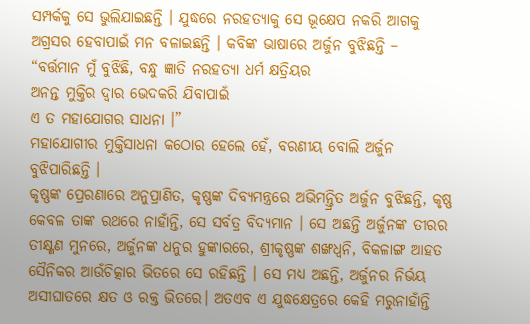ସମ୍ପର୍କକୁ ସେ ଭୁଲିଯାଇଛନ୍ତି । ଯୁଦ୍ଧରେ ନରହତ୍ୟାକୁ ସେ ଭୂକ୍ଷେପ ନକରି ଆଗକୁ ଅଗ୍ରସର ହେବାପାଇଁ ମନ ବଳାଇଛନ୍ତି । କବିଙ୍କ ଭାଷାରେ ଅର୍ଜୁନ ବୁଝିଛନ୍ତି –
“ବର୍ତ୍ତମାନ ମୁଁ ବୁଝିଛି, ବନ୍ଧୁ ଜ୍ଞାତି ନରହତ୍ୟା ଧର୍ମ କ୍ଷତ୍ରିୟର
ଅନନ୍ତ ମୁକ୍ତିର ଦ୍ଵାର ଭେଦକରି ଯିବାପାଇଁ
ଏ ତ ମହାଯୋଗର ସାଧନା ।”
ମହାଯୋଗୀର ମୁକ୍ତିସାଧନା କଠୋର ହେଲେ ହେଁ, ବରଣୀୟ ବୋଲି ଅର୍ଜୁନ ବୁଝିପାରିଛନ୍ତି ।
କୃଷ୍ଣଙ୍କ ପ୍ରେରଣାରେ ଅନୁପ୍ରାଣିତ, କୃଷ୍ଣଙ୍କ ଦିବ୍ୟମନ୍ତ୍ରରେ ଅଭିମନ୍ତ୍ରିତ ଅର୍ଜୁନ ବୁଝିଛନ୍ତି, କୃଷ୍ଣ କେବଳ ତାଙ୍କ ରଥରେ ନାହାଁନ୍ତି, ସେ ସର୍ବତ୍ର ବିଦ୍ୟମାନ । ସେ ଅଛନ୍ତି ଅର୍ଜୁନଙ୍କ ତୀରର ତୀକ୍ଷ୍ଣଣ ମୁନରେ, ଅର୍ଜୁନଙ୍କ ଧନୁର ହୁଙ୍କାରରେ, ଶ୍ରୀକୃଷ୍ଣଙ୍କ ଶଙ୍ଖଧ୍ବନି, ବିକଳାଙ୍ଗ ଆହତ ସୈନିକର ଆଉଁଚିତ୍କାର ଭିତରେ ସେ ରହିଛନ୍ତି । ସେ ମଧ୍ୟ ଅଛନ୍ତି, ଅର୍ଜୁନର ନିର୍ଭୟ ଅସୀଘାତରେ କ୍ଷତ ଓ ରକ୍ତ ଭିତରେ। ଅତଏବ ଏ ଯୁଦ୍ଧକ୍ଷେତ୍ରରେ କେହି ମରୁନାହାଁନ୍ତି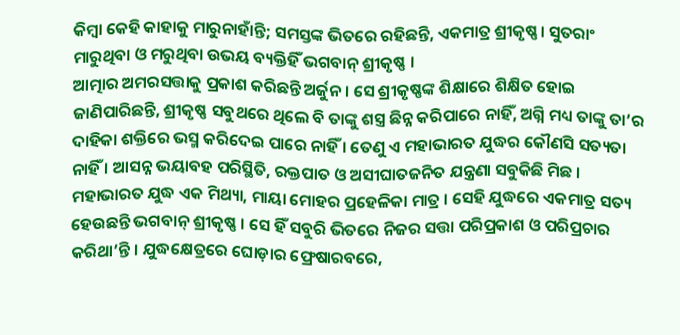କିମ୍ବା କେହି କାହାକୁ ମାରୁନାହାଁନ୍ତି; ସମସ୍ତଙ୍କ ଭିତରେ ରହିଛନ୍ତି, ଏକମାତ୍ର ଶ୍ରୀକୃଷ୍ଣ। ସୁତରାଂ ମାରୁଥିବା ଓ ମରୁଥିବା ଉଭୟ ବ୍ୟକ୍ତିହିଁ ଭଗବାନ୍ ଶ୍ରୀକୃଷ୍ଣ ।
ଆତ୍ମାର ଅମରସତ୍ତାକୁ ପ୍ରକାଶ କରିଛନ୍ତି ଅର୍ଜୁନ । ସେ ଶ୍ରୀକୃଷ୍ଣଙ୍କ ଶିକ୍ଷାରେ ଶିକ୍ଷିତ ହୋଇ ଜାଣିପାରିଛନ୍ତି, ଶ୍ରୀକୃଷ୍ଣ ସବୁଥରେ ଥିଲେ ବି ତାଙ୍କୁ ଶସ୍ତ୍ର ଛିନ୍ନ କରିପାରେ ନାହିଁ, ଅଗ୍ନି ମଧ୍ୟ ତାଙ୍କୁ ତା’ର ଦାହିକା ଶକ୍ତିରେ ଭସ୍ମ କରିଦେଇ ପାରେ ନାହିଁ । ତେଣୁ ଏ ମହାଭାରତ ଯୁଦ୍ଧର କୌଣସି ସତ୍ୟତା ନାହିଁ । ଆସନ୍ନ ଭୟାବହ ପରିସ୍ଥିତି, ରକ୍ତପାତ ଓ ଅସୀଘାତଜନିତ ଯନ୍ତ୍ରଣା ସବୁକିଛି ମିଛ । ମହାଭାରତ ଯୁଦ୍ଧ ଏକ ମିଥ୍ୟା, ମାୟା ମୋହର ପ୍ରହେଳିକା ମାତ୍ର । ସେହି ଯୁଦ୍ଧରେ ଏକମାତ୍ର ସତ୍ୟ ହେଉଛନ୍ତି ଭଗବାନ୍ ଶ୍ରୀକୃଷ୍ଣ । ସେ ହିଁ ସବୁରି ଭିତରେ ନିଜର ସତ୍ତା ପରିପ୍ରକାଶ ଓ ପରିପ୍ରଚାର କରିଥା’ନ୍ତି । ଯୁଦ୍ଧକ୍ଷେତ୍ରରେ ଘୋଡ଼ାର ଫ୍ରେଷାରବରେ,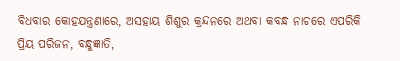ବିଧବାର କୋହଯନ୍ତ୍ରଣାରେ, ଅସହାୟ ଶିଶୁର କ୍ରନ୍ଦନରେ ଅଥବା କବନ୍ଧ ନାଚରେ ଏପରିକି ପ୍ରିୟ ପରିଜନ, ବନ୍ଧୁଜ୍ଞାତି,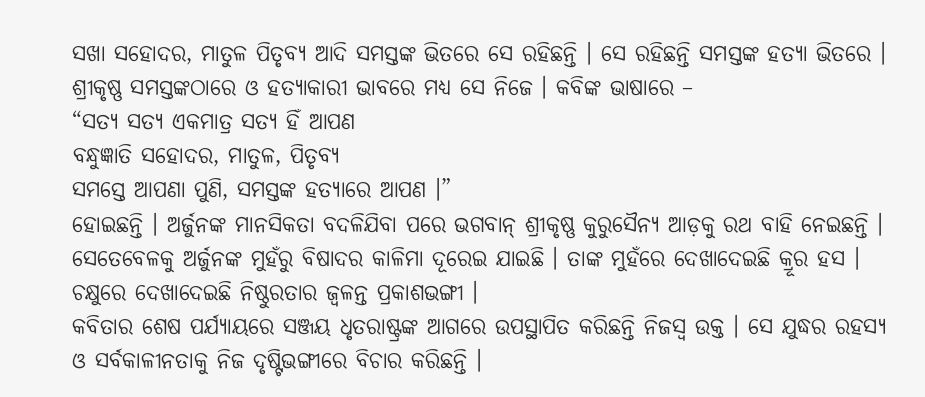ସଖା ସହୋଦର, ମାତୁଳ ପିତୃବ୍ୟ ଆଦି ସମସ୍ତଙ୍କ ଭିତରେ ସେ ରହିଛନ୍ତି । ସେ ରହିଛନ୍ତି ସମସ୍ତଙ୍କ ହତ୍ୟା ଭିତରେ । ଶ୍ରୀକୃଷ୍ଣ ସମସ୍ତଙ୍କଠାରେ ଓ ହତ୍ୟାକାରୀ ଭାବରେ ମଧ୍ୟ ସେ ନିଜେ । କବିଙ୍କ ଭାଷାରେ –
“ସତ୍ୟ ସତ୍ୟ ଏକମାତ୍ର ସତ୍ୟ ହିଁ ଆପଣ
ବନ୍ଧୁଜ୍ଞାତି ସହୋଦର, ମାତୁଳ, ପିତୃବ୍ୟ
ସମସ୍ତେ ଆପଣା ପୁଣି, ସମସ୍ତଙ୍କ ହତ୍ୟାରେ ଆପଣ ।”
ହୋଇଛନ୍ତି । ଅର୍ଜୁନଙ୍କ ମାନସିକତା ବଦଳିଯିବା ପରେ ଭଗବାନ୍ ଶ୍ରୀକୃଷ୍ଣ କୁରୁସୈନ୍ୟ ଆଡ଼କୁ ରଥ ବାହି ନେଇଛନ୍ତି । ସେତେବେଳକୁ ଅର୍ଜୁନଙ୍କ ମୁହଁରୁ ବିଷାଦର କାଳିମା ଦୂରେଇ ଯାଇଛି । ତାଙ୍କ ମୁହଁରେ ଦେଖାଦେଇଛି କ୍ରୂର ହସ । ଚକ୍ଷୁରେ ଦେଖାଦେଇଛି ନିଷ୍ଠୁରତାର ଜ୍ଵଳନ୍ତ ପ୍ରକାଶଭଙ୍ଗୀ ।
କବିତାର ଶେଷ ପର୍ଯ୍ୟାୟରେ ସଞ୍ଜୟ ଧୃତରାଷ୍ଟ୍ରଙ୍କ ଆଗରେ ଉପସ୍ଥାପିତ କରିଛନ୍ତି ନିଜସ୍ବ ଉକ୍ତ । ସେ ଯୁଦ୍ଧର ରହସ୍ୟ ଓ ସର୍ବକାଳୀନତାକୁ ନିଜ ଦୃଷ୍ଟିଭଙ୍ଗୀରେ ବିଚାର କରିଛନ୍ତି ।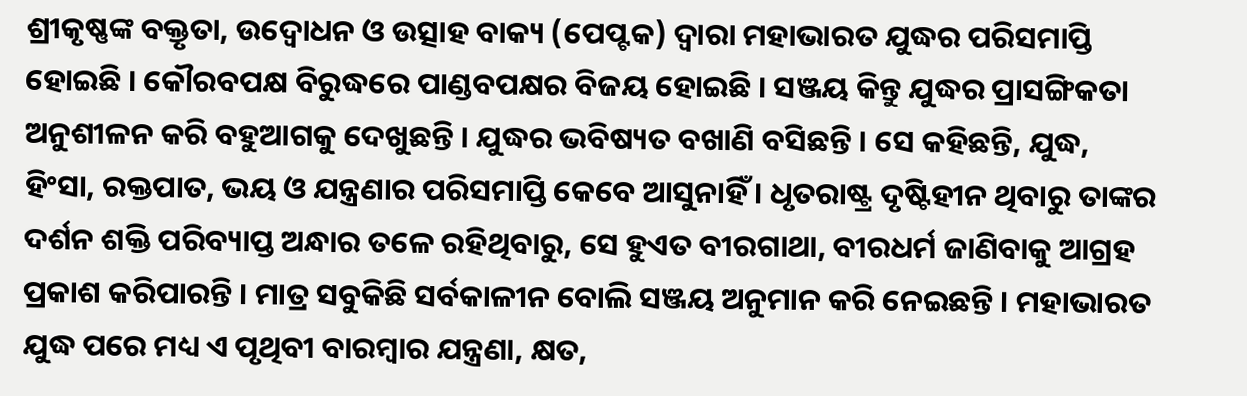ଶ୍ରୀକୃଷ୍ଣଙ୍କ ବକ୍ତୃତା, ଉଦ୍ବୋଧନ ଓ ଉତ୍ସାହ ବାକ୍ୟ (ପେପ୍ଟକ) ଦ୍ଵାରା ମହାଭାରତ ଯୁଦ୍ଧର ପରିସମାପ୍ତି ହୋଇଛି । କୌରବପକ୍ଷ ବିରୁଦ୍ଧରେ ପାଣ୍ଡବପକ୍ଷର ବିଜୟ ହୋଇଛି । ସଞ୍ଜୟ କିନ୍ତୁ ଯୁଦ୍ଧର ପ୍ରାସଙ୍ଗିକତା ଅନୁଶୀଳନ କରି ବହୁଆଗକୁ ଦେଖୁଛନ୍ତି । ଯୁଦ୍ଧର ଭବିଷ୍ୟତ ବଖାଣି ବସିଛନ୍ତି । ସେ କହିଛନ୍ତି, ଯୁଦ୍ଧ, ହିଂସା, ରକ୍ତପାତ, ଭୟ ଓ ଯନ୍ତ୍ରଣାର ପରିସମାପ୍ତି କେବେ ଆସୁନାହିଁ । ଧୃତରାଷ୍ଟ୍ର ଦୃଷ୍ଟିହୀନ ଥିବାରୁ ତାଙ୍କର ଦର୍ଶନ ଶକ୍ତି ପରିବ୍ୟାପ୍ତ ଅନ୍ଧାର ତଳେ ରହିଥିବାରୁ, ସେ ହୁଏତ ବୀରଗାଥା, ବୀରଧର୍ମ ଜାଣିବାକୁ ଆଗ୍ରହ ପ୍ରକାଶ କରିପାରନ୍ତି । ମାତ୍ର ସବୁକିଛି ସର୍ବକାଳୀନ ବୋଲି ସଞ୍ଜୟ ଅନୁମାନ କରି ନେଇଛନ୍ତି । ମହାଭାରତ ଯୁଦ୍ଧ ପରେ ମଧ୍ୟ ଏ ପୃଥିବୀ ବାରମ୍ବାର ଯନ୍ତ୍ରଣା, କ୍ଷତ,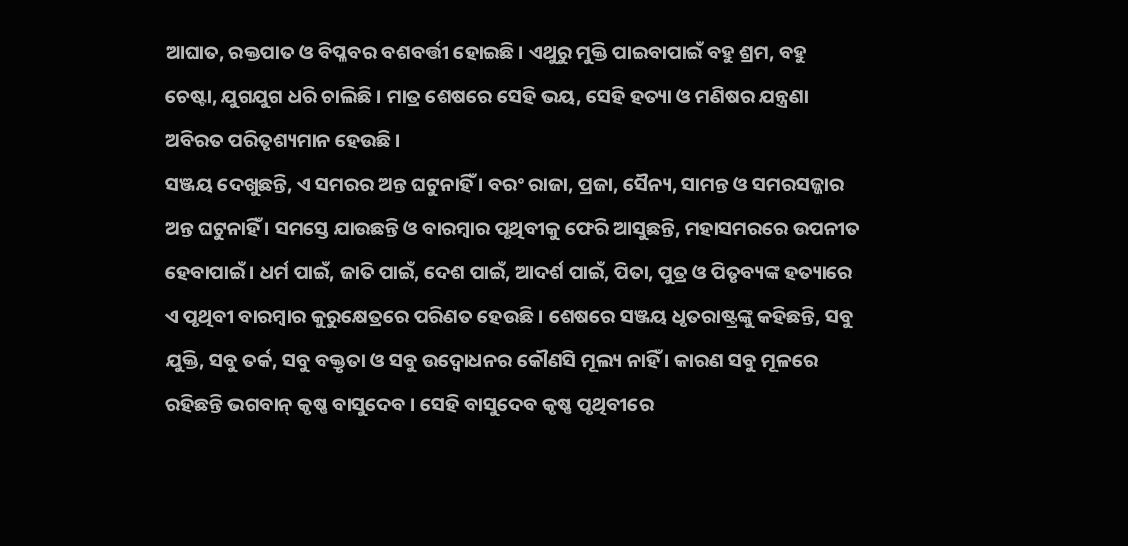ଆଘାତ, ରକ୍ତପାତ ଓ ବିପ୍ଳବର ବଶବର୍ତ୍ତୀ ହୋଇଛି । ଏଥୁରୁ ମୁକ୍ତି ପାଇବାପାଇଁ ବହୁ ଶ୍ରମ, ବହୁ ଚେଷ୍ଟା, ଯୁଗଯୁଗ ଧରି ଚାଲିଛି । ମାତ୍ର ଶେଷରେ ସେହି ଭୟ, ସେହି ହତ୍ୟା ଓ ମଣିଷର ଯନ୍ତ୍ରଣା ଅବିରତ ପରିତୃଶ୍ୟମାନ ହେଉଛି ।
ସଞ୍ଜୟ ଦେଖୁଛନ୍ତି, ଏ ସମରର ଅନ୍ତ ଘଟୁନାହିଁ । ବରଂ ରାଜା, ପ୍ରଜା, ସୈନ୍ୟ, ସାମନ୍ତ ଓ ସମରସଜ୍ଜାର ଅନ୍ତ ଘଟୁନାହିଁ । ସମସ୍ତେ ଯାଉଛନ୍ତି ଓ ବାରମ୍ବାର ପୃଥିବୀକୁ ଫେରି ଆସୁଛନ୍ତି, ମହାସମରରେ ଉପନୀତ ହେବାପାଇଁ । ଧର୍ମ ପାଇଁ, ଜାତି ପାଇଁ, ଦେଶ ପାଇଁ, ଆଦର୍ଶ ପାଇଁ, ପିତା, ପୁତ୍ର ଓ ପିତୃବ୍ୟଙ୍କ ହତ୍ୟାରେ ଏ ପୃଥିବୀ ବାରମ୍ବାର କୁରୁକ୍ଷେତ୍ରରେ ପରିଣତ ହେଉଛି । ଶେଷରେ ସଞ୍ଜୟ ଧୃତରାଷ୍ଟ୍ରଙ୍କୁ କହିଛନ୍ତି, ସବୁ ଯୁକ୍ତି, ସବୁ ତର୍କ, ସବୁ ବକ୍ତୃତା ଓ ସବୁ ଉଦ୍ବୋଧନର କୌଣସି ମୂଲ୍ୟ ନାହିଁ । କାରଣ ସବୁ ମୂଳରେ ରହିଛନ୍ତି ଭଗବାନ୍ କୃଷ୍ଣ ବାସୁଦେବ । ସେହି ବାସୁଦେବ କୃଷ୍ଣ ପୃଥିବୀରେ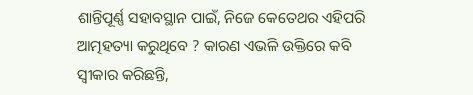ଶାନ୍ତିପୂର୍ଣ୍ଣ ସହାବସ୍ଥାନ ପାଇଁ, ନିଜେ କେତେଥର ଏହିପରି ଆତ୍ମହତ୍ୟା କରୁଥିବେ ? କାରଣ ଏଭଳି ଉକ୍ତିରେ କବି ସ୍ଵୀକାର କରିଛନ୍ତି,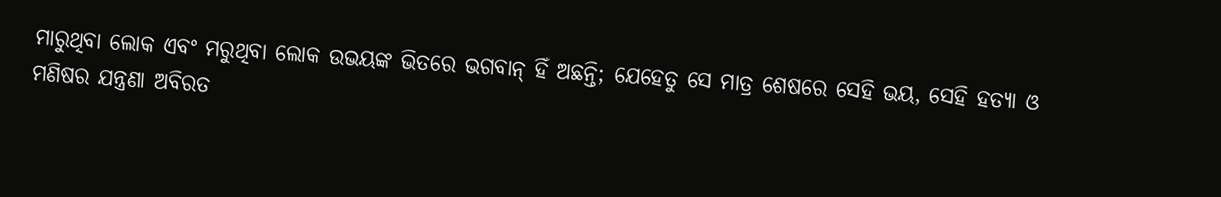ମାରୁଥିବା ଲୋକ ଏବଂ ମରୁଥିବା ଲୋକ ଉଭୟଙ୍କ ଭିତରେ ଭଗବାନ୍ ହିଁ ଅଛନ୍ତି; ଯେହେତୁ ସେ ମାତ୍ର ଶେଷରେ ସେହି ଭୟ, ସେହି ହତ୍ୟା ଓ ମଣିଷର ଯନ୍ତ୍ରଣା ଅବିରତ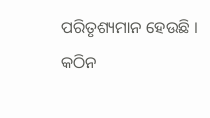ପରିତୃଶ୍ୟମାନ ହେଉଛି ।
କଠିନ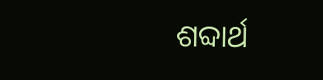ଶବ୍ଦାର୍ଥ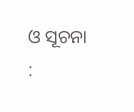ଓ ସୂଚନା :